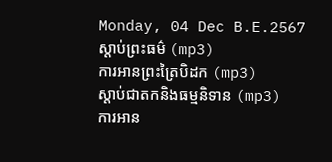Monday, 04 Dec B.E.2567
ស្តាប់ព្រះធម៌ (mp3)
ការអានព្រះត្រៃបិដក (mp3)
ស្តាប់ជាតកនិងធម្មនិទាន (mp3)
ការអាន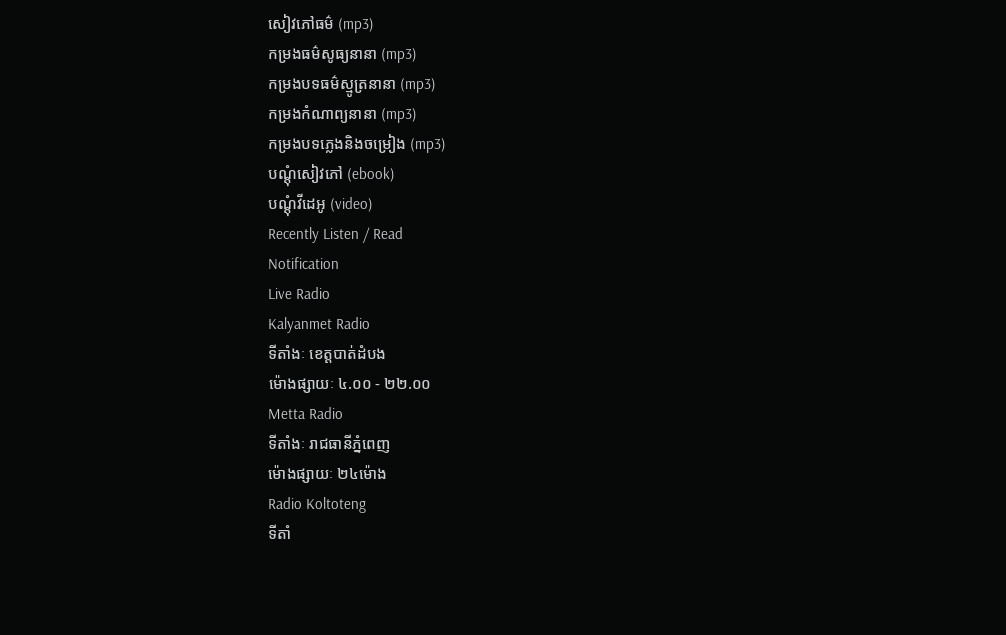សៀវភៅធម៌ (mp3)
កម្រងធម៌សូធ្យនានា (mp3)
កម្រងបទធម៌ស្មូត្រនានា (mp3)
កម្រងកំណាព្យនានា (mp3)
កម្រងបទភ្លេងនិងចម្រៀង (mp3)
បណ្តុំសៀវភៅ (ebook)
បណ្តុំវីដេអូ (video)
Recently Listen / Read
Notification
Live Radio
Kalyanmet Radio
ទីតាំងៈ ខេត្តបាត់ដំបង
ម៉ោងផ្សាយៈ ៤.០០ - ២២.០០
Metta Radio
ទីតាំងៈ រាជធានីភ្នំពេញ
ម៉ោងផ្សាយៈ ២៤ម៉ោង
Radio Koltoteng
ទីតាំ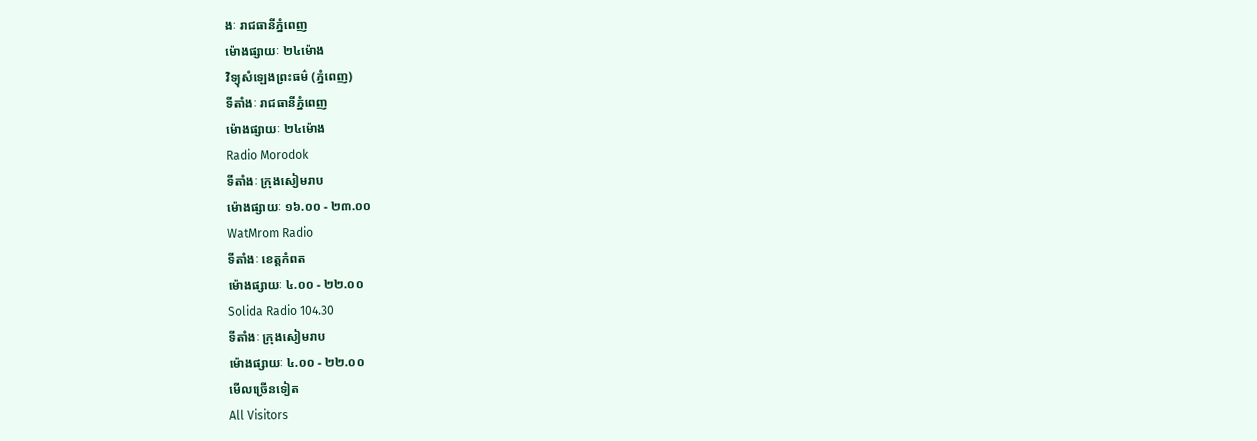ងៈ រាជធានីភ្នំពេញ
ម៉ោងផ្សាយៈ ២៤ម៉ោង
វិទ្យុសំឡេងព្រះធម៌ (ភ្នំពេញ)
ទីតាំងៈ រាជធានីភ្នំពេញ
ម៉ោងផ្សាយៈ ២៤ម៉ោង
Radio Morodok
ទីតាំងៈ ក្រុងសៀមរាប
ម៉ោងផ្សាយៈ ១៦.០០ - ២៣.០០
WatMrom Radio
ទីតាំងៈ ខេត្តកំពត
ម៉ោងផ្សាយៈ ៤.០០ - ២២.០០
Solida Radio 104.30
ទីតាំងៈ ក្រុងសៀមរាប
ម៉ោងផ្សាយៈ ៤.០០ - ២២.០០
មើលច្រើនទៀត
All Visitors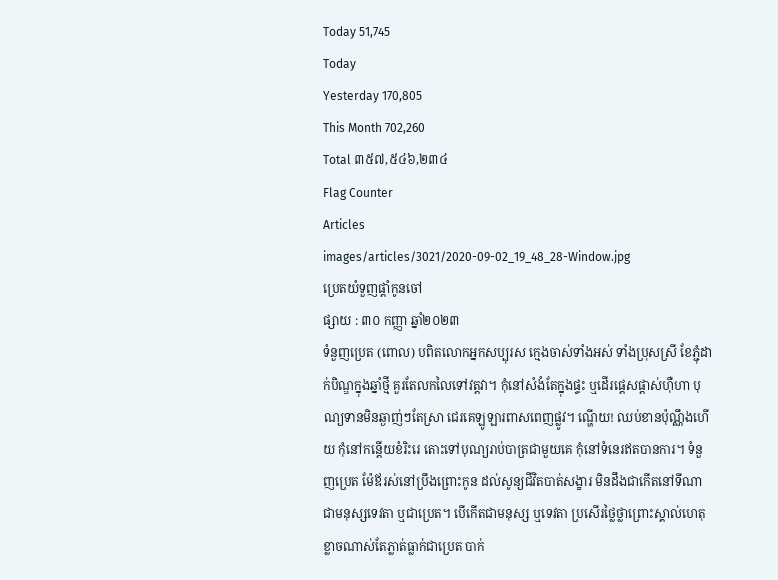Today 51,745
Today
Yesterday 170,805
This Month 702,260
Total ៣៥៧,៥៤៦,២៣៤
Flag Counter
Articles
images/articles/3021/2020-09-02_19_48_28-Window.jpg
ប្រេតយំទួញផ្តាំកូនចៅ
ផ្សាយ : ៣០ កញ្ញា ឆ្នាំ២០២៣
ទំនួញប្រេត (ពេាល) បពិតលេាកអ្នកសប្បុរស ក្មេងចាស់ទាំងអស់ ទាំងប្រុសស្រី ខែភ្ជុំដាក់បិណ្ឌក្នុងឆ្នាំថ្មី គួរតែលកលៃទៅវត្តវា។ កុំនៅសំងំតែក្នុងផ្ទះ ឬដេីរផ្តេសផ្តាស់ហុឺហា បុណ្យទានមិនឆ្ងាញ់ៗតែស្រា ជេរគេឡូឡារពាសពេញផ្លូវ។ ណ្ហេីយ! ឈប់ខានប៉ុណ្ណឹងហេីយ កុំនៅកន្តេីយខំរិះរេ តេាះទៅបុណ្យរាប់បាត្រជាមួយគេ កុំនៅទំនេរឥតបានការ។ ទំនួញប្រេត ម៉ែឪរស់នៅប្រឹងព្រេាះកូន ដល់សូន្យជីវិតបាត់សង្ខារ មិនដឹងជាកេីតនៅទីណា ជាមនុស្សទេវតា ឬជាប្រេត។ បេីកេីតជាមនុស្ស ឬទេវតា ប្រសេីរថ្លៃថ្លាព្រេាះស្គាល់ហេតុ ខ្លាចណាស់តែភ្លាត់ធ្លាក់ជាប្រេត បាក់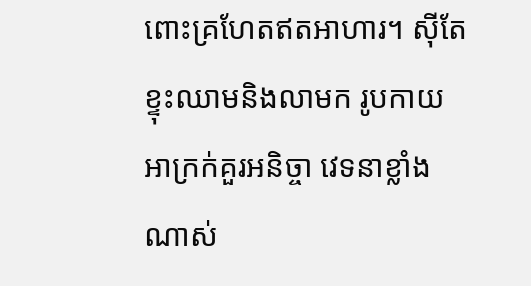ពេាះគ្រហែតឥតអាហារ។ សុីតែខ្ទុះឈាមនិងលាមក រូបកាយអាក្រក់គួរអនិច្ចា វេទនាខ្លាំងណាស់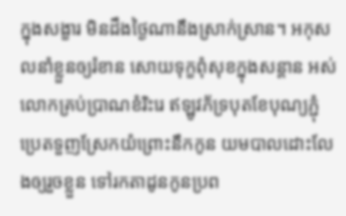ក្នុងសង្ខារ មិនដឹងថ្ងៃណានឹងស្រាក់ស្រាន។ អកុសលនាំខ្លួនឲ្យរំខាន សេាយទុក្ខពុំសុខក្នុងសន្តាន អស់លេាកគ្រប់ប្រាណខំរិះរេ ឥឡូវភ័ទ្របុតខែបុណ្យភ្ជុំ ប្រេតទួញស្រែកយំព្រេាះនឹកកូន យមបាលដេាះលែងឲ្យរួចខ្លួន ទៅរកតាដូនកូនប្រព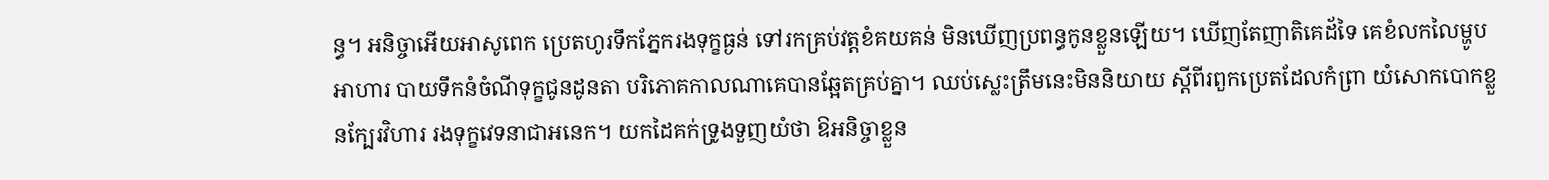ន្ធ។ អនិច្ចាអេីយអាសូពេក ប្រេតហូរទឹកភ្នែករងទុក្ខធ្ងន់ ទៅរកគ្រប់វត្តខំគយគន់ មិនឃេីញប្រពន្ធកូនខ្លួនឡេីយ។ ឃេីញតែញាតិគេដ័ទៃ គេខំលកលៃម្ហូបអាហារ បាយទឹកនំចំណីទុក្ខជូនដូនតា បរិភេាគកាលណាគេបានឆ្អែតគ្រប់គ្នា។ ឈប់ស្លេះត្រឹមនេះមិននិយាយ ស្តីពីរពួកប្រេតដែលកំព្រា យំសេាកបេាកខ្លួនក្បែរវិហារ រងទុក្ខវេទនាជាអនេក។ យកដៃគក់ទ្រូងទួញយំថា ឱអនិច្ចាខ្លួន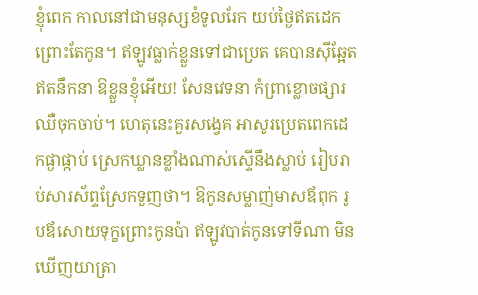ខ្ញុំពេក កាលនៅជាមនុស្សខំទូលរែក យប់ថ្ងៃឥតដេកព្រេាះតែកូន។ ឥឡូវធ្លាក់ខ្លួនទៅជាប្រេត គេបានសុីឆ្អែតឥតនឹកនា ឱខ្លួនខ្ញុំអេីយ! សែនវេទនា កំព្រាខ្លេាចផ្សារឈឺចុកចាប់។ ហេតុនេះគួរសង្វេគ អាសូរប្រេតពេកដេកផ្ងាផ្កាប់ ស្រេកឃ្លានខ្លាំងណាស់ស្ទេីនឹងស្លាប់ រៀបរាប់សារស័ព្ទស្រែកទួញថា។ ឱកូនសម្លាញ់មាសឪពុក រូបឪសេាយទុក្ខព្រេាះកូនប៉ា ឥឡូវបាត់កូនទៅទីណា មិនឃេីញយាត្រា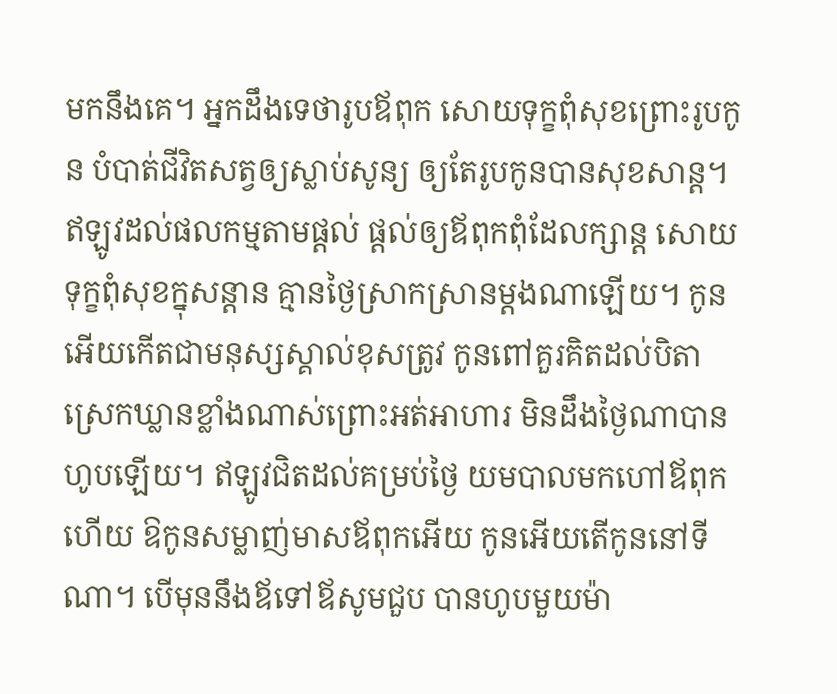មកនឹងគេ។ អ្នកដឹងទេថារូបឪពុក សេាយទុក្ខពុំសុខព្រេាះរូបកូន បំបាត់ជីវិតសត្វឲ្យស្លាប់សូន្យ ឲ្យតែរូបកូនបានសុខសាន្ត។ ឥឡូវដល់ផលកម្មតាមផ្តល់ ផ្តល់ឲ្យឪពុកពុំដែលក្សាន្ត សេាយទុក្ខពុំសុខក្នុសន្តាន គ្មានថ្ងៃស្រាកស្រានម្តងណាឡេីយ។ កូនអេីយកេីតជាមនុស្សស្គាល់ខុសត្រូវ កូនពៅគួរគិតដល់បិតា ស្រេកឃ្លានខ្លាំងណាស់ព្រេាះអត់អាហារ មិនដឹងថ្ងៃណាបានហូបឡេីយ។ ឥឡូវជិតដល់គម្រប់ថ្ងៃ យមបាលមកហៅឪពុកហេីយ ឱកូនសម្លាញ់មាសឪពុកអេីយ កូនអេីយតេីកូននៅទីណា។ បេីមុននឹងឪទៅឪសូមជួប បានហូបមួយម៉ា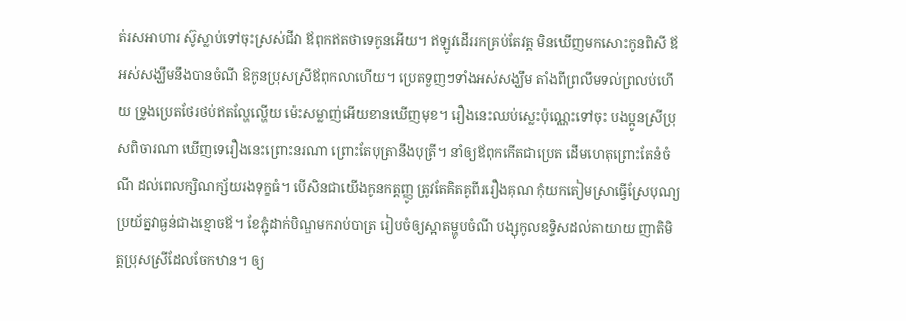ត់រសអាហារ ស៊ូស្លាប់ទៅចុះស្រស់ជីវា ឪពុកឥតថាទេកូនអេីយ។ ឥឡូវដេីររកគ្រប់តែវត្ត មិនឃេីញមកសេាះកូនពិសី ឪអស់សង្ឃឹមនឹងបានចំណី ឱកូនប្រុសស្រីឪពុកលាហេីយ។ ប្រេតទួញៗទាំងអស់សង្ឃឹម តាំងពីព្រលឹមទល់ព្រលប់ហេីយ ទ្រូងប្រេតថែរថប់ឥតល្ហែល្ហេីយ ម៉េះសម្លាញ់អេីយខានឃេីញមុខ។ រឿងនេះឈប់ស្លេះប៉ុណ្ណេះទៅចុះ បងប្អូនស្រីប្រុសពិចារណា ឃេីញទេរឿងនេះព្រេាះនរណា ព្រេាះតែបុត្រានឹងបុត្រី។ នាំឲ្យឪពុកកេីតជាប្រេត ដេីមហេតុព្រេាះតែនំចំណី ដល់ពេលក្សិណក្ស័យរងទុក្ខធំ។ បេីសិនជាយេីងកូនកត្តញ្ញូ ត្រូវតែគិតគូពីររឿងគុណ កុំយកតៀមស្រាធ្វេីស្រែបុណ្យ ប្រយ័ត្នវាធ្ងន់ជាងខ្មេាចឪ។ ខែភ្ជុំដាក់បិណ្ឌមករាប់បាត្រ រៀបចំឲ្យស្អាតម្ហូបចំណី បង្សុកូលឧទ្ទិសដល់តាយាយ ញាតិមិត្តប្រុសស្រីដែលចែកឋាន។ ឲ្យ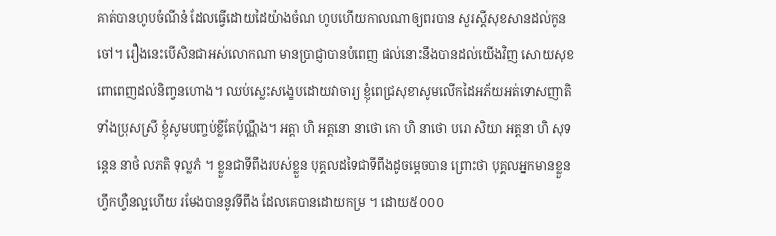គាត់បានហូបចំណីនំ ដែលធ្វេីដេាយដៃយ៉ាងចំណ ហូបហេីយកាលណាឲ្យពរបាន សួរស្តីសុខសានដល់កូនចៅ។ រឿងនេះបេីសិនជាអស់លេាកណា មានប្រាជ្ញាបានបំពេញ ផល់នេាះនឹងបានដល់យេីងវិញ សេាយសុខពេាពេញដល់និពា្វនហេាង។ ឈប់ស្លេះសង្ខេបដេាយវាចារ្យ ខ្ញុំពេជ្រសុខាសូមលេីកដៃអភ័យអត់ទេាសញាតិទាំងប្រុសស្រី ខ្ញុំសូមបពា្ចប់ខ្លីតែប៉ុណ្ណឹង។ ឣត្តា ហិ ឣត្តនោ នាថោ កោ ហិ នាថោ បរោ សិយា ឣត្តនា ហិ សុទន្តេន នាថំ លភតិ ទុល្លភំ ។ ខ្លួនជាទីពឹងរបស់ខ្លួន បុគ្គលដទៃជាទីពឹងដូចម្តេចបាន ព្រោះថា បុគ្គលឣ្នកមានខ្លួនហ្វឹកហ្វឺនល្អហើយ រមែងបាននូវទីពឹង ដែលគេបានដោយកម្រ ។ ដោយ៥០០០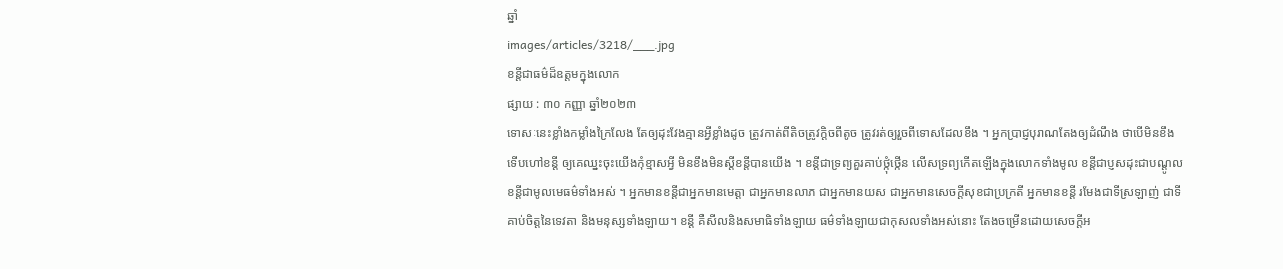ឆ្នាំ
images/articles/3218/___.jpg
ខន្តីជាធម៌ដ៏ឧត្តមក្នុងលេាក
ផ្សាយ : ៣០ កញ្ញា ឆ្នាំ២០២៣
ទេាសៈនេះខ្លាំងកម្លាំងក្រៃលែង តែឲ្យដុះវែងគ្មានអ្វីខ្លាំងដូច ត្រូវកាត់ពីតិចត្រូវក្តិចពីតូច ត្រូវរត់ឲ្យរួចពីទេាសដែលខឹង ។ អ្នកប្រាជ្ញបុរាណតែងឲ្យដំណឹង ថាបេីមិនខឹងទេីបហៅខន្តី ឲ្យគេឈ្នះចុះយេីងកុំខ្មាសអ្វី មិនខឹងមិនស្តីខន្តីបានយេីង ។ ខន្តីជាទ្រព្យគួរគាប់ថ្កុំថ្កេីន លេីសទ្រព្យកេីតឡេីងក្នុងលេាកទាំងមូល ខន្តីជាប្ញសដុះជាបណ្តូល ខន្តីជាមូលមេធម៌ទាំងអស់ ។ អ្នកមានខន្តីជាអ្នកមានមេត្តា ជាអ្នកមានលាភ ជាអ្នកមានយស ជាអ្នកមានសេចក្តីសុខជាប្រក្រតី អ្នកមានខន្តី រមែងជាទីស្រឡាញ់ ជាទីគាប់ចិត្តនៃទេវតា និងមនុស្សទាំងឡាយ។ ខន្តី គឺសីលនិងសមាធិទាំងឡាយ ធម៌ទាំងឡាយជាកុសលទាំងអស់នេាះ តែងចម្រេីនដេាយសេចក្តីអ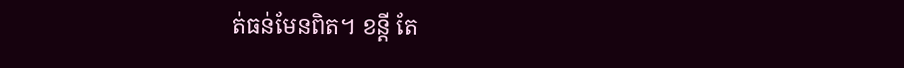ត់ធន់មែនពិត។ ខន្តី តែ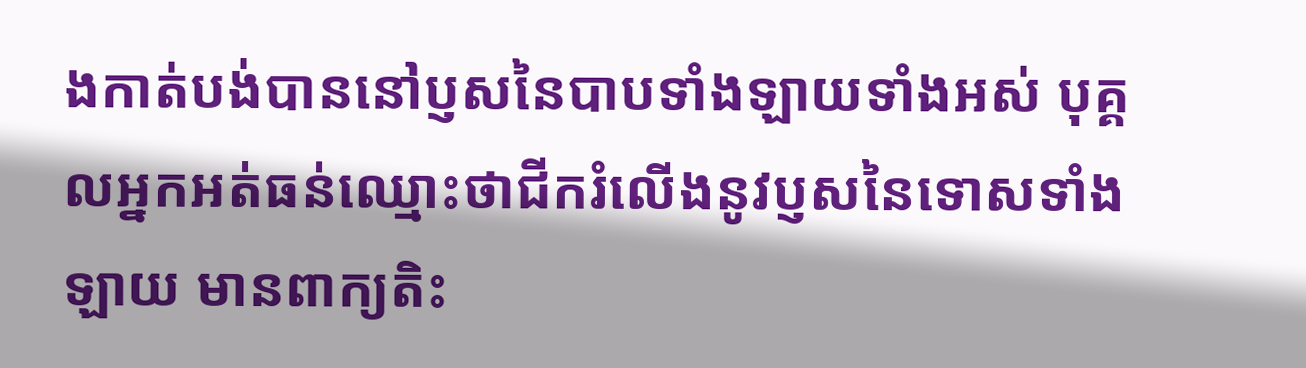ងកាត់បង់បាននៅប្ញសនៃបាបទាំងឡាយទាំងអស់ បុគ្គលអ្នកអត់ធន់ឈ្មេាះថាជីករំលេីងនូវប្ញសនៃទេាសទាំងឡាយ មានពាក្យតិះ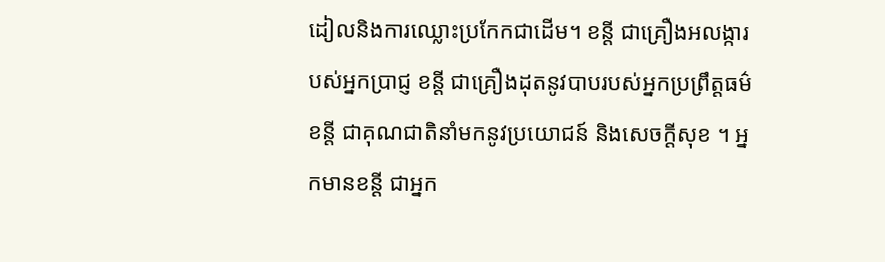ដៀលនិងការឈ្លេាះប្រកែកជាដេីម។ ខន្តី ជាគ្រឿងអលង្ការបស់អ្នកប្រាជ្ញ ខន្តី ជាគ្រឿងដុតនូវបាបរបស់អ្នកប្រព្រឹត្តធម៌ ខន្តី ជាគុណជាតិនាំមកនូវប្រយេាជន៍ និងសេចក្តីសុខ ។ អ្នកមានខន្តី ជាអ្នក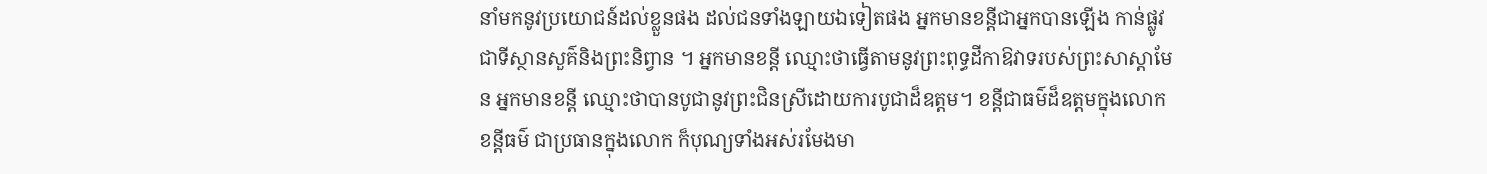នាំមកនូវប្រយេាជន៍ដល់ខ្លួនផង ដល់ជនទាំងឡាយឯទៀតផង អ្នកមានខន្តីជាអ្នកបានឡេីង កាន់ផ្លូវជាទីស្ថានសួគ៌និងព្រះនិព្វាន ។ អ្នកមានខន្តី ឈ្មេាះថាធ្វេីតាមនូវព្រះពុទ្ធដីកាឱវាទរបស់ព្រះសាស្តាមែន អ្នកមានខន្តី ឈ្មេាះថាបានបូជានូវព្រះជិនស្រីដេាយការបូជាដ៏ឧត្តម។ ខន្តីជាធម៌ដ៏ឧត្តមក្នុងលេាក ខន្តីធម៌ ជាប្រធានក្នុងលេាក ក៏បុណ្យទាំងអស់រមែងមា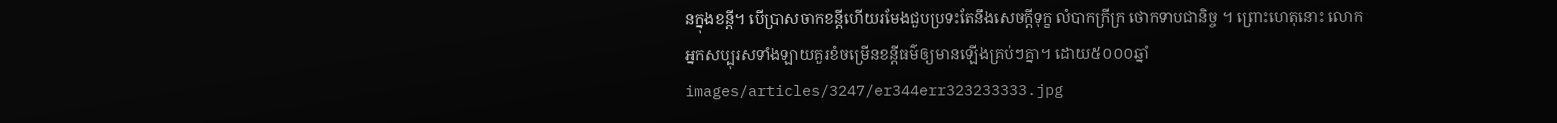នក្នុងខន្តី។ បេីប្រាសចាកខន្តីហេីយរមែងជួបប្រទះតែនឹងសេចក្តីទុក្ខ លំបាកក្រីក្រ ថេាកទាបជានិច្ច ។ ព្រេាះហេតុនេាះ លេាកអ្នកសប្បុរសទាំងឡាយគួរខំចម្រេីនខន្តីធម៌ឲ្យមានឡេីងគ្រប់ៗគ្នា។ ដោយ៥០០០ឆ្នាំ
images/articles/3247/er344err323233333.jpg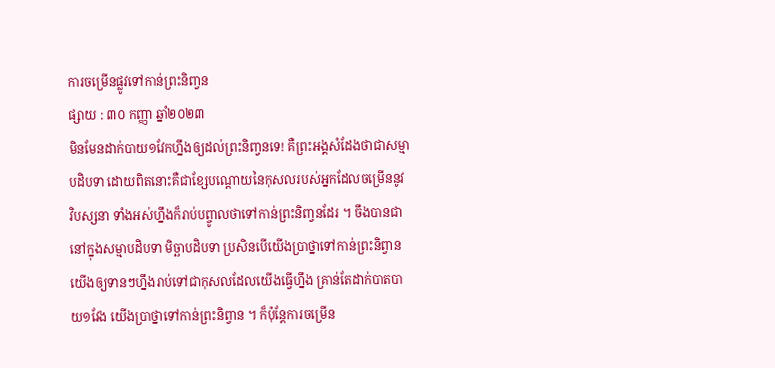ការចម្រេីនផ្លូវទៅកាន់ព្រះនិពា្វន
ផ្សាយ : ៣០ កញ្ញា ឆ្នាំ២០២៣
មិនមែនដាក់បាយ១វែកហ្នឹងឲ្យដល់ព្រះនិពា្វនទេ! គឺព្រះអង្គសំដែងថាជាសម្មាបដិបទា ដេាយពិតនេាះគឺជាខ្សែបណ្តេាយនៃកុសលរបស់អ្នកដែលចម្រេីននូវ វិបស្សនា ទាំងអស់ហ្នឹងក៏រាប់បព្ចូាលថាទៅកាន់ព្រះនិពា្វនដែរ ។ ចឹងបានជានៅក្នុងសម្មាបដិបទា មិច្ឆាបដិបទា ប្រសិនបេីយេីងប្រាថ្នាទៅកាន់ព្រះនិព្វាន យេីងឲ្យទានៗហ្នឹងរាប់ទៅជាកុសលដែលយេីងធ្វេីហ្នឹង គ្រាន់តែដាក់បាតបាយ១វែង យេីងប្រាថ្នាទៅកាន់ព្រះនិព្វាន ។ ក៏ប៉ុន្តែការចម្រេីន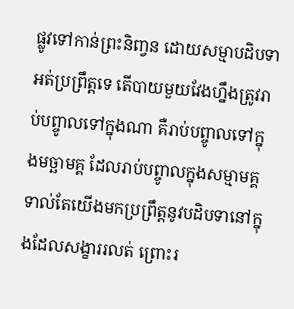ផ្លូវទៅកាន់ព្រះនិពា្វន ដេាយសម្មាបដិបទាអត់ប្រព្រឹត្តទេ តេីបាយមួយវែងហ្នឹងត្រូវរាប់បព្ចូាលទៅក្នុងណា គឺរាប់បព្ចូាលទៅក្នុងមច្ឆាមគ្គ ដែលរាប់បព្ចូាលក្នុងសម្មាមគ្គទាល់តែយេីងមកប្រព្រឹត្តនូវបដិបទានៅក្នុងដែលសង្ខាររលត់ ព្រេាះរ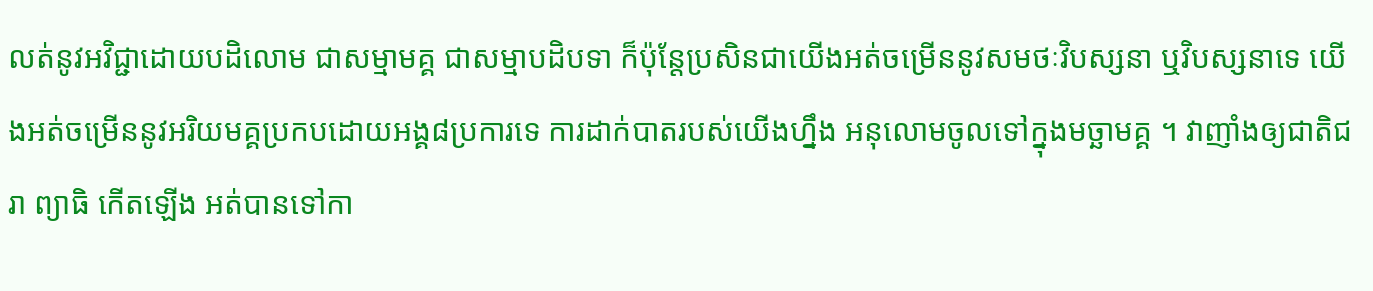លត់នូវអវិជ្ជាដេាយបដិលេាម ជាសម្មាមគ្គ ជាសម្មាបដិបទា ក៏ប៉ុន្តែប្រសិនជាយេីងអត់ចម្រេីននូវសមថៈវិបស្សនា ឬវិបស្សនាទេ យេីងអត់ចម្រេីននូវអរិយមគ្គប្រកបដេាយអង្គ៨ប្រការទេ ការដាក់បាតរបស់យេីងហ្នឹង អនុលេាមចូលទៅក្នុងមច្ឆាមគ្គ ។ វាញាំងឲ្យជាតិជរា ព្យាធិ កេីតឡេីង អត់បានទៅកា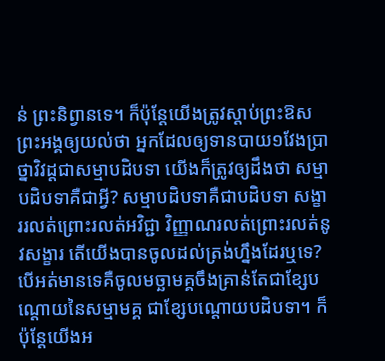ន់ ព្រះនិព្វានទេ។ ក៏ប៉ុន្តែយេីងត្រូវស្តាប់ព្រះឱសព្រះអង្គឲ្យយល់ថា អ្នកដែលឲ្យទានបាយ១វែងប្រាថ្នាវិវដ្តជាសម្មាបដិបទា យេីងក៏ត្រូវឲ្យដឹងថា សម្មាបដិបទាគឺជាអ្វី? សម្មាបដិបទាគឺជាបដិបទា សង្ខាររលត់ព្រេាះរលត់អវិជ្ជា វិញ្ញាណរលត់ព្រេាះរលត់នូវសង្ខារ តេីយេីងបានចូលដល់ត្រង់ហ្នឹងដែរឬទេ? បេីអត់មានទេគឺចូលមច្ឆាមគ្គចឹងគ្រាន់តែជាខ្សែបណ្តេាយនៃសម្មាមគ្គ ជាខ្សែបណ្តេាយបដិបទា។ ក៏ប៉ុន្តែយេីងអ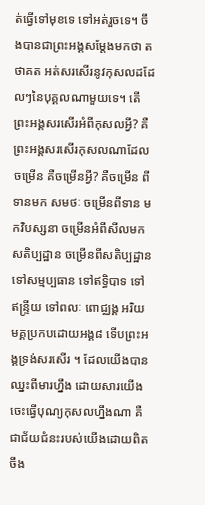ត់ធ្វេីទៅមុខទេ ទៅអត់រួចទេ។ ចឹងបានជាព្រះអង្គសម្តែងមកថា តថាគត អត់សរសេីរនូវកុសលដដែលៗនៃបុគ្គលណាមួយទេ។ តេីព្រះអង្គសរសេីរអំពីកុសលអ្វី? គឺព្រះអង្គសរសេីរកុសលណាដែលចម្រេីន គឺចម្រេីនអ្វី? គឺចម្រេីន ពីទានមក សមថៈ ចម្រេីនពីទាន មកវិបស្សនា ចម្រេីនអំពីសីលមក សតិប្បដ្ឋាន ចម្រេីនពីសតិប្បដ្ឋាន ទៅសម្មប្បធាន ទៅឥទ្ធិបាទ ទៅឥន្ទ្រីយ ទៅពលៈ ពេាជ្ឈង្គ អរិយមគ្គប្រកបដេាយអង្គ៨ ទេីបព្រះអង្គទ្រង់សរសេីរ ។ ដែលយេីងបានឈ្នះពីមារហ្នឹង ដេាយសារយេីង ចេះធ្វេីបុណ្យកុសលហ្នឹងណា គឺជាជ័យជំនះរបស់យេីងដេាយពិត ចឹង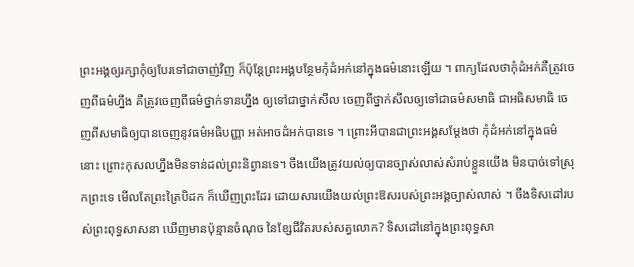ព្រះអង្គឲ្យរក្សាកុំឲ្យបែរទៅជាចាញ់វិញ ក៏ប៉ុន្តែព្រះអង្គបន្ថែមកុំដំអក់នៅក្នុងធម៌នេាះឡេីយ ។ ពាក្យដែលថាកុំដំអក់គឺត្រូវចេញពីធម៌ហ្នឹង គឺត្រូវចេញពីធម៌ថ្នាក់ទានហ្នឹង ឲ្យទៅជាថ្នាក់សីល ចេញពីថ្នាក់សីលឲ្យទៅជាធម៌សមាធិ ជាអធិសមាធិ ចេញពីសមាធិឲ្យបានចេញនូវធម៌អធិបញ្ញា អត់អាចដំអក់បានទេ ។ ព្រេាះអីបានជាព្រះអង្គសម្តែងថា កុំដំអក់នៅក្នុងធម៌នេាះ ព្រេាះកុសលហ្នឹងមិនទាន់ដល់ព្រះនិព្វានទេ។ ចឹងយេីងត្រូវយល់ឲ្យបានច្បាស់លាស់សំរាប់ខ្លួនយេីង មិនបាច់ទៅស្រុកព្រះទេ មេីលតែព្រះត្រៃបិដក ក៏ឃេីញព្រះដែរ ដេាយសារយេីងយល់ព្រះឱសរបស់ព្រះអង្គច្បាស់លាស់ ។ ចឹងទិសដៅរបស់ព្រះពុទ្ធសាសនា ឃេីញមានប៉ុន្មានចំណុច នៃខ្សែជីវិតរបស់សត្វលេាក? ទិសដៅនៅក្នុងព្រះពុទ្ធសា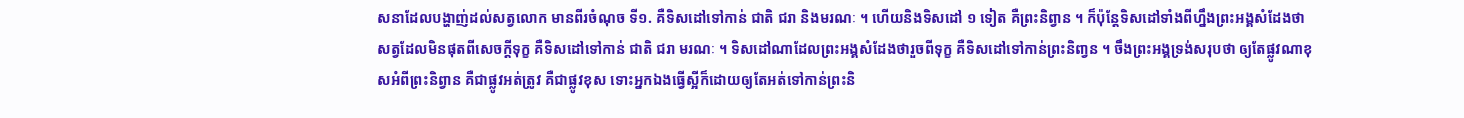សនាដែលបង្ហាញ់ដល់សត្វលេាក មានពីរចំណុច ទី១. គឺទិសដៅទៅកាន់ ជាតិ ជរា និងមរណៈ ។ ហេីយនិងទិសដៅ ១ ទៀត គឺព្រះនិព្វាន ។ ក៏ប៉ុន្តែទិសដៅទាំងពីហ្នឹងព្រះអង្គសំដែងថា សត្វដែលមិនផុតពីសេចក្តីទុក្ខ គឺទិសដៅទៅកាន់ ជាតិ ជរា មរណៈ ។ ទិសដៅណាដែលព្រះអង្គសំដែងថារួចពីទុក្ខ គឺទិសដៅទៅកាន់ព្រះនិពា្វន ។ ចឹងព្រះអង្គទ្រង់សរុបថា ឲ្យតែផ្លូវណាខុសអំពីព្រះនិព្វាន គឺជាផ្លូវអត់ត្រូវ គឺជាផ្លូវខុស ទេាះអ្នកឯងធ្វេីស្អីក៏ដេាយឲ្យតែអត់ទៅកាន់ព្រះនិ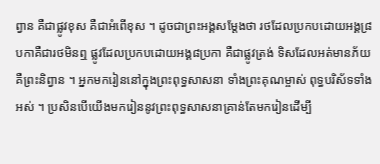ព្វាន គឺជាផ្លូវខុស គឺជាអំពេីខុស ។ ដូចជាព្រះអង្គសម្តែងថា រថដែលប្រកបដេាយអង្គ៨្របកាគឺជារថមិនឮ ផ្លូវដែលប្រកបដេាយអង្គ៨ប្រកា គឺជាផ្លូវត្រង់ ទិសដែលអត់មានភ័យ គឺព្រះនិព្វាន ។ អ្នកមករៀននៅក្នុងព្រះពុទ្ធសាសនា ទាំងព្រះគុណម្ចាស់ ពុទ្ធបរិស័ទទាំងអស់ ។ ប្រសិនបេីយេីងមករៀននូវព្រះពុទ្ធសាសនាគ្រាន់តែមករៀនដេីម្បី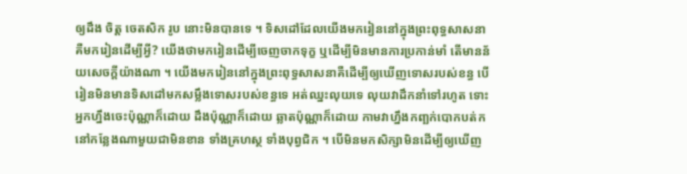ឲ្យដឹង ចិត្ត ចេតសិក រូប នេាះមិនបានទេ ។ ទិសដៅដែលយេីងមករៀននៅក្នុងព្រះពុទ្ធសាសនា គឺមករៀនដេីម្បីអ្វី? យេីងថាមករៀនដេីម្បីចេញចាកទុក្ខ ឬដេីម្បីមិនមានការប្រកាន់មាំ តេីមានន័យសេចក្តីយ៉ាងណា ។ យេីងមករៀននៅក្នុងព្រះពុទ្ធសាសនាគឺដេីម្បីឲ្យឃេីញទេាសរបស់ខន្ធ បេីរៀនមិនមានទិសដៅមកសម្លឹងទេាសរបស់ខន្ធទេ អត់ឈ្នះលុយទេ លុយវាដឹកនាំទៅរហូត ទេាះអ្នកហ្នឹងចេះប៉ុណ្ណាក៏ដេាយ ដឹងប៉ុណ្ណាក៏ដេាយ ឆ្លាតប៉ុណ្ណាក៏ដេាយ កាមវាហ្នឹងកពា្ឆក់បេាកបត់ក នៅកន្លែងណាមួយជាមិនខាន ទាំងគ្រហស្ថ ទាំងបុព្វជិក ។ បេីមិនមកសិក្សាមិនដេីម្បីឲ្យឃេីញ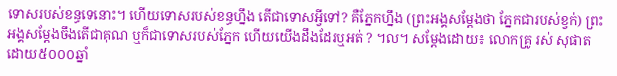ទេាសរបស់ខន្ធទេនេាះ។ ហេីយទេាសរបស់ខន្ធហ្នឹង តេីជាទេាសអ្វីទៅ? គឺភ្នែកហ្នឹង (ព្រះអង្គសម្តែងថា ភ្នែកជារបស់ខ្វក់) ព្រះអង្គសម្តែងចឹងតេីជាគុណ ឬក៏ជាទេាសរបស់ភ្នែក ហេីយយេីងដឹងដែរឬអត់ ? ។ល។ សម្តែងដេាយ៖ លេាកគ្រូ រស់ សុផាត ដោយ៥០០០ឆ្នាំ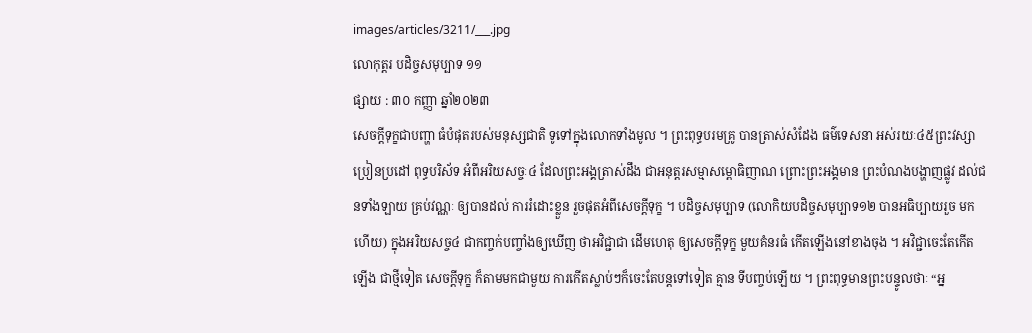images/articles/3211/___.jpg
លោកុត្តរ បដិច្ចសមុប្បាទ ១១
ផ្សាយ : ៣០ កញ្ញា ឆ្នាំ២០២៣
សេចក្តីទុក្ខជាបញ្ហា ធំបំផុតរបស់មនុស្សជាតិ ទូទៅក្នុងលោកទាំងមូល ។ ព្រះពុទ្ធបរមគ្រូ បានត្រាស់សំដែង ធម៌ទេសនា អស់រយៈ៤៥ព្រះវស្សា ប្រៀនប្រដៅ ពុទ្ធបរិស័ទ អំពីអរិយសច្ចៈ៤ ដែលព្រះអង្គត្រាស់ដឹង ជាអនុត្តរសម្មាសម្ពោធិញាណ ព្រោះព្រះអង្គមាន ព្រះបំណងបង្ហាញផ្លូវ ដល់ជនទាំងឡាយ គ្រប់វណ្ណៈ ឲ្យបានដល់ ការរំដោះខ្លួន រួចផុតអំពីសេចក្តីទុក្ខ ។ បដិច្ចសមុប្បាទ (លោកិយបដិច្ចសមុប្បាទ១២ បានអធិប្បាយរួច មកហើយ) ក្នុងអរិយសច្ច៤ ជាកញ្ចក់បញ្ចាំងឲ្យឃើញ ថាអវិជ្ជាជា ដើមហេតុ ឲ្យសេចក្តីទុក្ខ មួយគំនរធំ កើតឡើងនៅខាងចុង ។ អវិជ្ជាចេះតែកើតឡើង ជាថ្មីទៀត សេចក្តីទុក្ខ ក៏តាមមកជាមួយ ការកើតស្លាប់ៗក៏ចេះតែបន្តទៅទៀត គ្មាន ទីបញ្ចប់ឡើយ ។ ព្រះពុទ្ធមានព្រះបន្ទូលថាៈ “អ្ន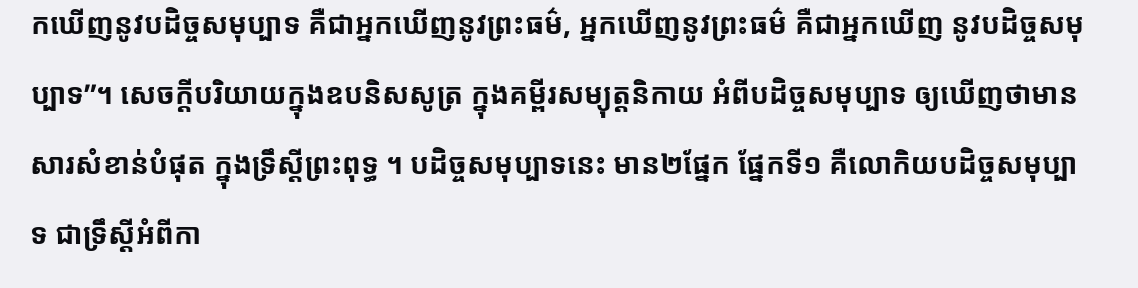កឃើញនូវបដិច្ចសមុប្បាទ គឺជាអ្នកឃើញនូវព្រះធម៌, អ្នកឃើញនូវព្រះធម៌ គឺជាអ្នកឃើញ នូវបដិច្ចសមុប្បាទ”។ សេចក្តីបរិយាយក្នុងឧបនិសសូត្រ ក្នុងគម្ពីរសម្យុត្តនិកាយ អំពីបដិច្ចសមុប្បាទ ឲ្យឃើញថាមាន សារសំខាន់បំផុត ក្នុងទ្រឹស្តីព្រះពុទ្ធ ។ បដិច្ចសមុប្បាទនេះ មាន២ផ្នែក ផ្នែកទី១ គឺលោកិយបដិច្ចសមុប្បាទ ជាទ្រឹស្តីអំពីកា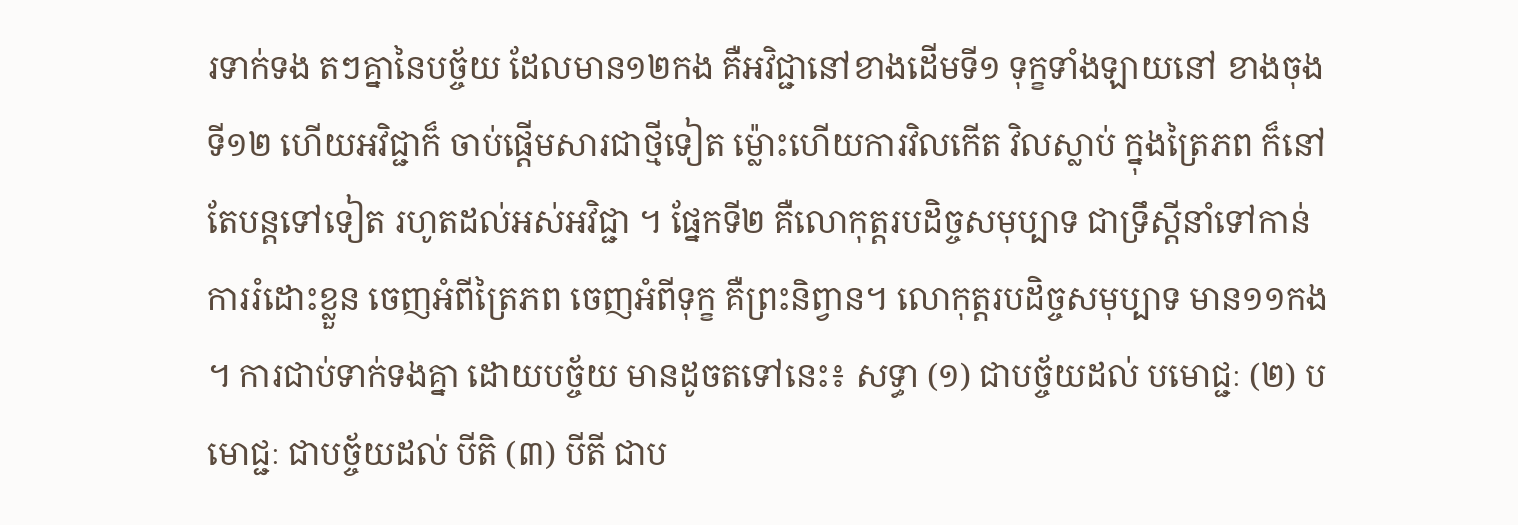រទាក់ទង តៗគ្នានៃបច្ច័យ ដែលមាន១២កង គឺអវិជ្ជានៅខាងដើមទី១ ទុក្ខទាំងឡាយនៅ ខាងចុងទី១២ ហើយអវិជ្ជាក៏ ចាប់ផ្តើមសារជាថ្មីទៀត ម៉្លោះហើយការវិលកើត វិលស្លាប់ ក្នុងត្រៃភព ក៏នៅតែបន្តទៅទៀត រហូតដល់អស់អវិជ្ជា ។ ផ្នែកទី២ គឺលោកុត្តរបដិច្ចសមុប្បាទ ជាទ្រឹស្តីនាំទៅកាន់ ការរំដោះខ្លួន ចេញអំពីត្រៃភព ចេញអំពីទុក្ខ គឺព្រះនិព្វាន។ លោកុត្តរបដិច្ចសមុប្បាទ មាន១១កង ។ ការជាប់ទាក់ទងគ្នា ដោយបច្ច័យ មានដូចតទៅនេះ៖ សទ្ធា (១) ជាបច្ច័យដល់ បមោជ្ជៈ (២) បមោជ្ជៈ ជាបច្ច័យដល់ បីតិ (៣) បីតី ជាប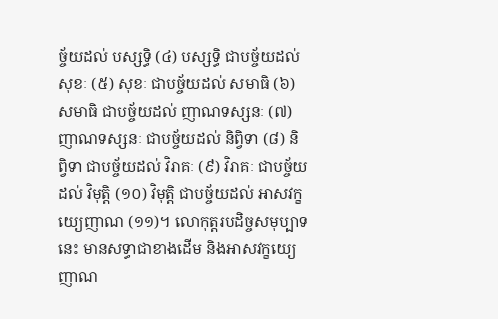ច្ច័យដល់ បស្សទ្ធិ (៤) បស្សទ្ធិ ជាបច្ច័យដល់ សុខៈ (៥) សុខៈ ជាបច្ច័យដល់ សមាធិ (៦) សមាធិ ជាបច្ច័យដល់ ញាណទស្សនៈ (៧) ញាណទស្សនៈ ជាបច្ច័យដល់ និព្វិទា (៨) និព្វិទា ជាបច្ច័យដល់ វិរាគៈ (៩) វិរាគៈ ជាបច្ច័យដល់ វិមុត្តិ (១០) វិមុត្តិ ជាបច្ច័យដល់ អាសវក្ខយ្យេញាណ (១១)។ លោកុត្តរបដិច្ចសមុប្បាទនេះ មានសទ្ធាជាខាងដើម និងអាសវក្ខយ្យេញាណ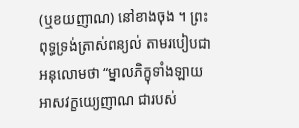(ឬខយញាណ) នៅខាងចុង ។ ព្រះពុទ្ធទ្រង់ត្រាស់ពន្យល់ តាមរបៀបជាអនុលោមថា “ម្នាលភិក្ខុទាំងឡាយ អាសវក្ខយ្យេញាណ ជារបស់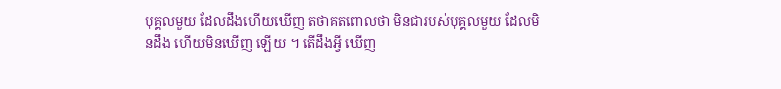បុគ្គលមួយ ដែលដឹងហើយឃើញ តថាគតពោលថា មិនជារបស់បុគ្គលមួយ ដែលមិនដឹង ហើយមិនឃើញ ឡើយ ។ តើដឹងអ្វី ឃើញ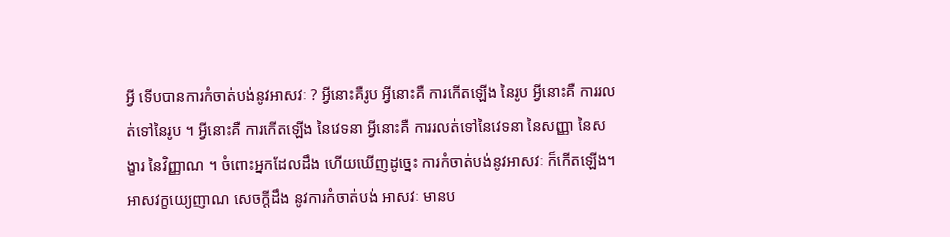អ្វី ទើបបានការកំចាត់បង់នូវអាសវៈ ? អ្វីនោះគឺរូប អ្វីនោះគឺ ការកើតឡើង នៃរូប អ្វីនោះគឺ ការរលត់ទៅនៃរូប ។ អ្វីនោះគឺ ការកើតឡើង នៃវេទនា អ្វីនោះគឺ ការរលត់ទៅនៃវេទនា នៃសញ្ញា នៃសង្ខារ នៃវិញ្ញាណ ។ ចំពោះអ្នកដែលដឹង ហើយឃើញដូច្នេះ ការកំចាត់បង់នូវអាសវៈ ក៏កើតឡើង។ អាសវក្ខយ្យេញាណ សេចក្តីដឹង នូវការកំចាត់បង់ អាសវៈ មានប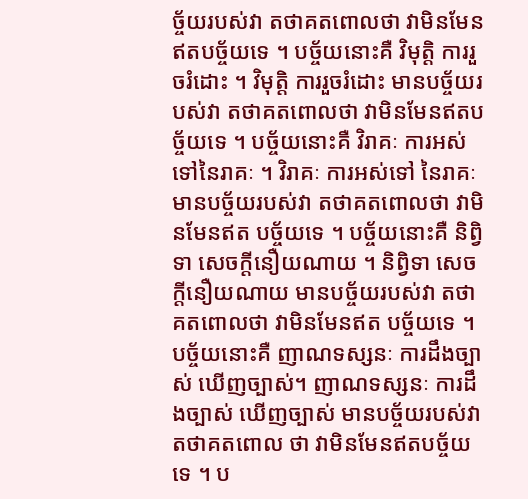ច្ច័យរបស់វា តថាគតពោលថា វាមិនមែនឥតបច្ច័យទេ ។ បច្ច័យនោះគឺ វិមុត្តិ ការរួចរំដោះ ។ វិមុត្តិ ការរួចរំដោះ មានបច្ច័យរបស់វា តថាគតពោលថា វាមិនមែនឥតបច្ច័យទេ ។ បច្ច័យនោះគឺ វិរាគៈ ការអស់ទៅនៃរាគៈ ។ វិរាគៈ ការអស់ទៅ នៃរាគៈ មានបច្ច័យរបស់វា តថាគតពោលថា វាមិនមែនឥត បច្ច័យទេ ។ បច្ច័យនោះគឺ និព្វិទា សេចក្តីនឿយណាយ ។ និព្វិទា សេចក្តីនឿយណាយ មានបច្ច័យរបស់វា តថាគតពោលថា វាមិនមែនឥត បច្ច័យទេ ។ បច្ច័យនោះគឺ ញាណទស្សនៈ ការដឹងច្បាស់ ឃើញច្បាស់។ ញាណទស្សនៈ ការដឹងច្បាស់ ឃើញច្បាស់ មានបច្ច័យរបស់វា តថាគតពោល ថា វាមិនមែនឥតបច្ច័យទេ ។ ប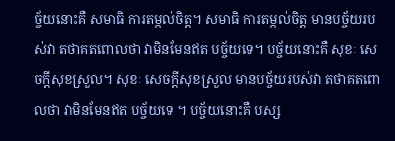ច្ច័យនោះគឺ សមាធិ ការតម្កល់ចិត្ត។ សមាធិ ការតម្កល់ចិត្ត មានបច្ច័យរបស់វា តថាគតពោលថា វាមិនមែនឥត បច្ច័យទេ។ បច្ច័យនោះគឺ សុខៈ សេចក្តីសុខស្រួល។ សុខៈ សេចក្តីសុខស្រួល មានបច្ច័យរបស់វា តថាគតពោលថា វាមិនមែនឥត បច្ច័យទេ ។ បច្ច័យនោះគឺ បស្ស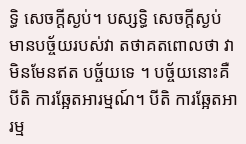ទ្ធិ សេចក្តីស្ងប់។ បស្សទ្ធិ សេចក្តីស្ងប់ មានបច្ច័យរបស់វា តថាគតពោលថា វាមិនមែនឥត បច្ច័យទេ ។ បច្ច័យនោះគឺ បីតិ ការឆ្អែតអារម្មណ៍។ បីតិ ការឆ្អែតអារម្ម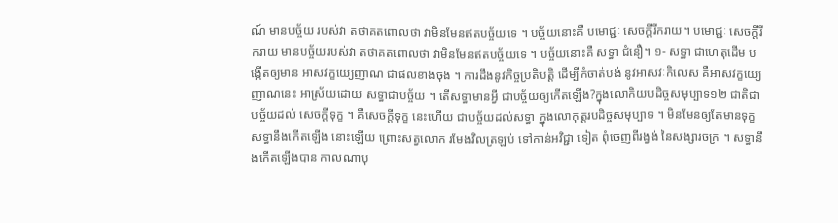ណ៍ មានបច្ច័យ របស់វា តថាគតពោលថា វាមិនមែនឥតបច្ច័យទេ ។ បច្ច័យនោះគឺ បមោជ្ជៈ សេចក្តីរីករាយ។ បមោជ្ជៈ សេចក្តីរីករាយ មានបច្ច័យរបស់វា តថាគតពោលថា វាមិនមែនឥតបច្ច័យទេ ។ បច្ច័យនោះគឺ សទ្ធា ជំនឿ។ ១- សទ្ធា ជាហេតុដើម បង្កើតឲ្យមាន អាសវក្ខយ្យេញាណ ជាផលខាងចុង ។ ការដឹងនូវកិច្ចប្រតិបត្តិ ដើម្បីកំចាត់បង់ នូវអាសវៈកិលេស គឺអាសវក្ខយ្យេ ញាណនេះ អាស្រ័យដោយ សទ្ធាជាបច្ច័យ ។ តើសទ្ធាមានអ្វី ជាបច្ច័យឲ្យកើតឡើង?ក្នុងលោកិយបដិច្ចសមុប្បាទ១២ ជាតិជាបច្ច័យដល់ សេចក្តីទុក្ខ ។ គឺសេចក្តីទុក្ខ នេះហើយ ជាបច្ច័យដល់សទ្ធា ក្នុងលោកុត្តរបដិច្ចសមុប្បាទ ។ មិនមែនឲ្យតែមានទុក្ខ សទ្ធានឹងកើតឡើង នោះឡើយ ព្រោះសត្វលោក រមែងវិលត្រឡប់ ទៅកាន់អវិជ្ជា ទៀត ពុំចេញពីរង្វង់ នៃសង្សារចក្រ ។ សទ្ធានឹងកើតឡើងបាន កាលណាបុ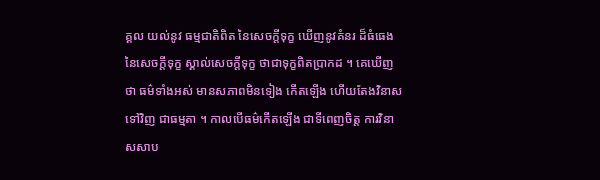គ្គល យល់នូវ ធម្មជាតិពិត នៃសេចក្តីទុក្ខ ឃើញនូវគំនរ ដ៏ធំធេងនៃសេចក្តីទុក្ខ ស្គាល់សេចក្តីទុក្ខ ថាជាទុក្ខពិតប្រាកដ ។ គេឃើញថា ធម៌ទាំងអស់ មានសភាពមិនទៀង កើតឡើង ហើយតែងវិនាសទៅវិញ ជាធម្មតា ។ កាលបើធម៌កើតឡើង ជាទីពេញចិត្ត ការវិនាសសាប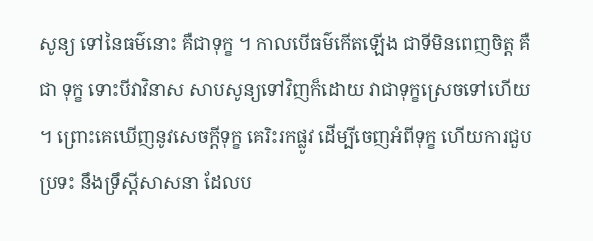សូន្យ ទៅនៃធម៌នោះ គឺជាទុក្ខ ។ កាលបើធម៌កើតឡើង ជាទីមិនពេញចិត្ត គឺជា ទុក្ខ ទោះបីវាវិនាស សាបសូន្យទៅវិញក៏ដោយ វាជាទុក្ខស្រេចទៅហើយ ។ ព្រោះគេឃើញនូវសេចក្តីទុក្ខ គេរិះរកផ្លូវ ដើម្បីចេញអំពីទុក្ខ ហើយការជួបប្រទះ នឹងទ្រឹស្តីសាសនា ដែលប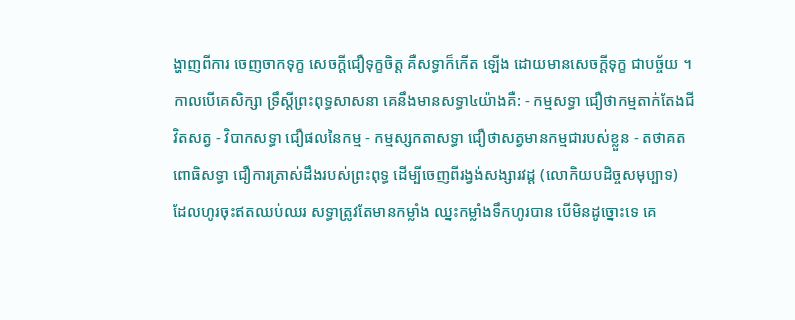ង្ហាញពីការ ចេញចាកទុក្ខ សេចក្តីជឿទុក្ខចិត្ត គឺសទ្ធាក៏កើត ឡើង ដោយមានសេចក្តីទុក្ខ ជាបច្ច័យ ។ កាលបើគេសិក្សា ទ្រឹស្តីព្រះពុទ្ធសាសនា គេនឹងមានសទ្ធា៤យ៉ាងគឺ: - កម្មសទ្ធា ជឿថាកម្មតាក់តែងជីវិតសត្វ - វិបាកសទ្ធា ជឿផលនៃកម្ម - កម្មស្សកតាសទ្ធា ជឿថាសត្វមានកម្មជារបស់ខ្លួន - តថាគតពោធិសទ្ធា ជឿការត្រាស់ដឹងរបស់ព្រះពុទ្ធ ដើម្បីចេញពីរង្វង់សង្សារវដ្ត (លោកិយបដិច្ចសមុប្បាទ) ដែលហូរចុះឥតឈប់ឈរ សទ្ធាត្រូវតែមានកម្លាំង ឈ្នះកម្លាំងទឹកហូរបាន បើមិនដូច្នោះទេ គេ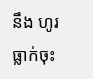នឹង ហូរធ្លាក់ចុះ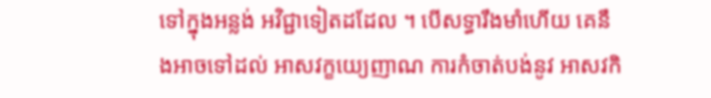ទៅក្នុងអន្លង់ អវិជ្ជាទៀតដដែល ។ បើសទ្ធារឹងមាំហើយ គេនឹងអាចទៅដល់ អាសវក្ខយ្យេញាណ ការកំចាត់បង់នូវ អាសវកិ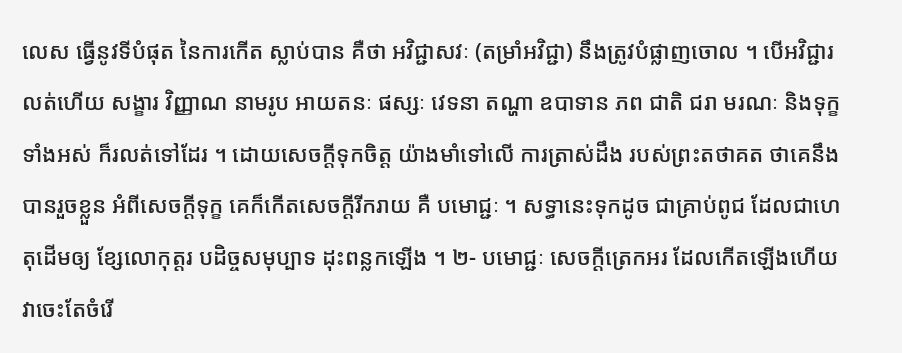លេស ធ្វើនូវទីបំផុត នៃការកើត ស្លាប់បាន គឺថា អវិជ្ជាសវៈ (តម្រាំអវិជ្ជា) នឹងត្រូវបំផ្លាញចោល ។ បើអវិជ្ជារលត់ហើយ សង្ខារ វិញ្ញាណ នាមរូប អាយតនៈ ផស្សៈ វេទនា តណ្ហា ឧបាទាន ភព ជាតិ ជរា មរណៈ និងទុក្ខទាំងអស់ ក៏រលត់ទៅដែរ ។ ដោយសេចក្តីទុកចិត្ត យ៉ាងមាំទៅលើ ការត្រាស់ដឹង របស់ព្រះតថាគត ថាគេនឹងបានរួចខ្លួន អំពីសេចក្តីទុក្ខ គេក៏កើតសេចក្តីរីករាយ គឺ បមោជ្ជៈ ។ សទ្ធានេះទុកដូច ជាគ្រាប់ពូជ ដែលជាហេតុដើមឲ្យ ខ្សែលោកុត្តរ បដិច្ចសមុប្បាទ ដុះពន្លកឡើង ។ ២- បមោជ្ជៈ សេចក្តីត្រេកអរ ដែលកើតឡើងហើយ វាចេះតែចំរើ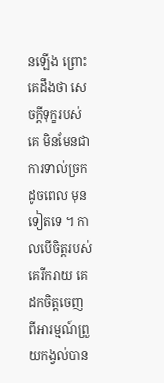នឡើង ព្រោះ គេដឹងថា សេចក្តីទុក្ខរបស់គេ មិនមែនជាការទាល់ច្រក ដូចពេល មុនទៀតទេ ។ កាលបើចិត្តរបស់គេរីករាយ គេដកចិត្តចេញ ពីអារម្មណ៍ព្រួយកង្វល់បាន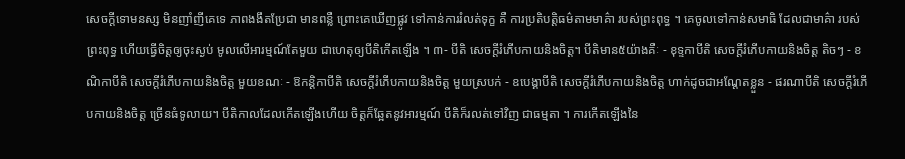សេចក្តីទោមនស្ស មិនញាំញីគេទេ ភាពងងឹតប្រែជា មានពន្លឺ ព្រោះគេឃើញផ្លូវ ទៅកាន់ការរំលត់ទុក្ខ គឺ ការប្រតិបត្តិធម៌តាមមាគ៌ា របស់ព្រះពុទ្ធ ។ គេចូលទៅកាន់សមាធិ ដែលជាមាគ៌ា របស់ ព្រះពុទ្ធ ហើយធ្វើចិត្តឲ្យចុះស្ងប់ មូលលើអារម្មណ៍តែមួយ ជាហេតុឲ្យបីតិកើតឡើង ។ ៣- បីតិ សេចក្តីរំភើបកាយនិងចិត្ត។ បីតិមាន៥យ៉ាងគឺៈ - ខុទ្ទកាបីតិ សេចក្តីរំភើបកាយនិងចិត្ត តិចៗ - ខណិកាបីតិ សេចក្តីរំភើបកាយនិងចិត្ត មួយខណៈ - ឱកន្តិកាបីតិ សេចក្តីរំភើបកាយនិងចិត្ត មួយស្របក់ - ឧបេង្គាបីតិ សេចក្តីរំភើបកាយនិងចិត្ត ហាក់ដូចជាអណ្តែតខ្លួន - ផរណាបីតិ សេចក្តីរំភើបកាយនិងចិត្ត ច្រើនធំទូលាយ។ បីតិកាលដែលកើតឡើងហើយ ចិត្តក៏ឆ្អែតនូវអារម្មណ៍ បីតិក៏រលត់ទៅវិញ ជាធម្មតា ។ ការកើតឡើងនៃ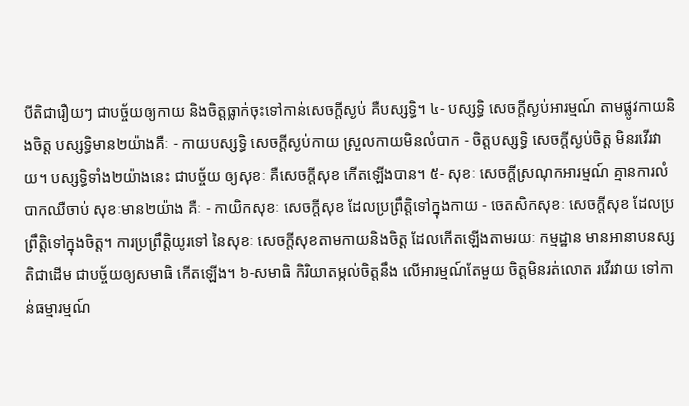បីតិជារឿយៗ ជាបច្ច័យឲ្យកាយ និងចិត្តធ្លាក់ចុះទៅកាន់សេចក្តីស្ងប់ គឺបស្សទ្ធិ។ ៤- បស្សទ្ធិ សេចក្តីស្ងប់អារម្មណ៍ តាមផ្លូវកាយនិងចិត្ត បស្សទ្ធិមាន២យ៉ាងគឺៈ - កាយបស្សទ្ធិ សេចក្តីស្ងប់កាយ ស្រួលកាយមិនលំបាក - ចិត្តបស្សទ្ធិ សេចក្តីស្ងប់ចិត្ត មិនរវើរវាយ។ បស្សទ្ធិទាំង២យ៉ាងនេះ ជាបច្ច័យ ឲ្យសុខៈ គឺសេចក្តីសុខ កើតឡើងបាន។ ៥- សុខៈ សេចក្តីស្រណុកអារម្មណ៍ គ្មានការលំបាកឈឺចាប់ សុខៈមាន២យ៉ាង គឺៈ - កាយិកសុខៈ សេចក្តីសុខ ដែលប្រព្រឹត្តិទៅក្នុងកាយ - ចេតសិកសុខៈ សេចក្តីសុខ ដែលប្រព្រឹត្តិទៅក្នុងចិត្ត។ ការប្រព្រឹត្តិយូរទៅ នៃសុខៈ សេចក្តីសុខតាមកាយនិងចិត្ត ដែលកើតឡើងតាមរយៈ កម្មដ្ឋាន មានអានាបនស្សតិជាដើម ជាបច្ច័យឲ្យសមាធិ កើតឡើង។ ៦-សមាធិ កិរិយាតម្កល់ចិត្តនឹង លើអារម្មណ៍តែមួយ ចិត្តមិនរត់លោត រវើរវាយ ទៅកាន់ធម្មារម្មណ៍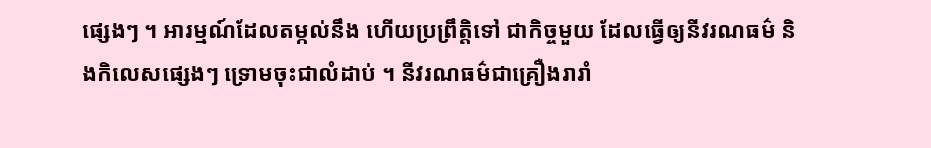ផ្សេងៗ ។ អារម្មណ៍ដែលតម្កល់នឹង ហើយប្រព្រឹត្តិទៅ ជាកិច្ចមួយ ដែលធ្វើឲ្យនីវរណធម៌ និងកិលេសផ្សេងៗ ទ្រោមចុះជាលំដាប់ ។ នីវរណធម៌ជាគ្រឿងរារាំ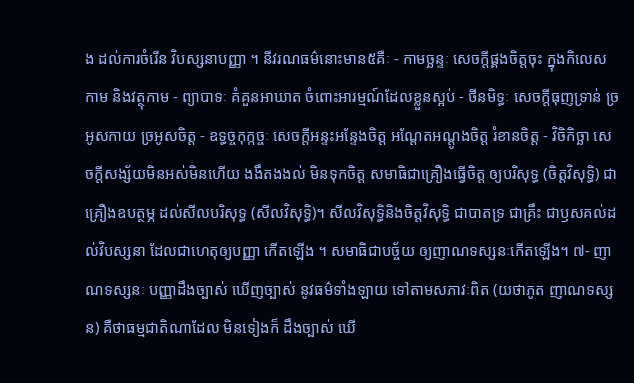ង ដល់ការចំរើន វិបស្សនាបញ្ញា ។ នីវរណធម៌នោះមាន៥គឺៈ - កាមច្ឆន្ទៈ សេចក្តីផ្គងចិត្តចុះ ក្នុងកិលេសកាម និងវត្ថុកាម - ព្យាបាទៈ គំគួនអាឃាត ចំពោះអារម្មណ៍ដែលខ្លួនស្អប់ - ថីនមិទ្ធៈ សេចក្តីធុញទ្រាន់ ច្រអូសកាយ ច្រអូសចិត្ត - ឧទ្ធច្ចកុក្កច្ចៈ សេចក្តីអន្ទះអន្ទែងចិត្ត អណ្តែតអណ្តូងចិត្ត រំខានចិត្ត - វិចិកិច្ឆា សេចក្តីសង្ស័យមិនអស់មិនហើយ ងងឹតងងល់ មិនទុកចិត្ត សមាធិជាគ្រឿងធ្វើចិត្ត ឲ្យបរិសុទ្ធ (ចិត្តវិសុទ្ធិ) ជាគ្រឿងឧបត្ថម្ភ ដល់សីលបរិសុទ្ធ (សីលវិសុទ្ធិ)។ សីលវិសុទ្ធិនិងចិត្តវិសុទ្ធិ ជាបាតទ្រ ជាគ្រឹះ ជាឫសគល់ដល់វិបស្សនា ដែលជាហេតុឲ្យបញ្ញា កើតឡើង ។ សមាធិជាបច្ច័យ ឲ្យញាណទស្សនៈកើតឡើង។ ៧- ញាណទស្សនៈ បញ្ញាដឹងច្បាស់ ឃើញច្បាស់ នូវធម៌ទាំងឡាយ ទៅតាមសភាវៈពិត (យថាភូត ញាណទស្សន) គឺថាធម្មជាតិណាដែល មិនទៀងក៏ ដឹងច្បាស់ ឃើ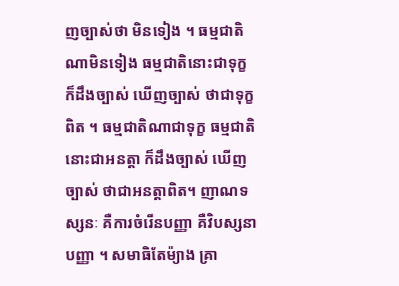ញច្បាស់ថា មិនទៀង ។ ធម្មជាតិណាមិនទៀង ធម្មជាតិនោះជាទុក្ខ ក៏ដឹងច្បាស់ ឃើញច្បាស់ ថាជាទុក្ខពិត ។ ធម្មជាតិណាជាទុក្ខ ធម្មជាតិនោះជាអនត្តា ក៏ដឹងច្បាស់ ឃើញច្បាស់ ថាជាអនត្តាពិត។ ញាណទស្សនៈ គឺការចំរើនបញ្ញា គឺវិបស្សនាបញ្ញា ។ សមាធិតែម៉្យាង គ្រា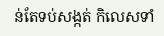ន់តែទប់សង្កត់ កិលេសទាំ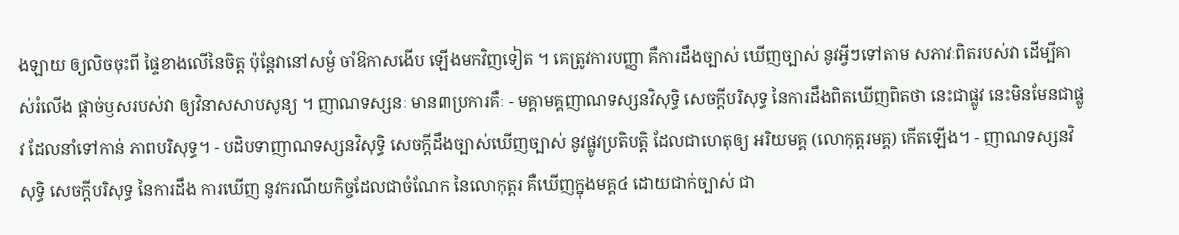ងឡាយ ឲ្យលិចចុះពី ផ្ទៃខាងលើនៃចិត្ត ប៉ុន្តែវានៅសម្ងំ ចាំឱកាសងើប ឡើងមកវិញទៀត ។ គេត្រូវការបញ្ញា គឺការដឹងច្បាស់ ឃើញច្បាស់ នូវអ្វីៗទៅតាម សភាវៈពិតរបស់វា ដើម្បីគាស់រំលើង ផ្តាច់ឫសរបស់វា ឲ្យវិនាសសាបសូន្យ ។ ញាណទស្សនៈ មាន៣ប្រការគឺៈ - មគ្គាមគ្គញាណទស្សនវិសុទ្ធិ សេចក្តីបរិសុទ្ធ នៃការដឹងពិតឃើញពិតថា នេះជាផ្លូវ នេះមិនមែនជាផ្លូវ ដែលនាំទៅកាន់ ភាពបរិសុទ្ធ។ - បដិបទាញាណទស្សនវិសុទ្ធិ សេចក្តីដឹងច្បាស់ឃើញច្បាស់ នូវផ្លូវប្រតិបត្តិ ដែលជាហេតុឲ្យ អរិយមគ្គ (លោកុត្តរមគ្គ) កើតឡើង។ - ញាណទស្សនវិសុទ្ធិ សេចក្តីបរិសុទ្ធ នៃការដឹង ការឃើញ នូវករណីយកិច្ចដែលជាចំណែក នៃលោកុត្តរ គឺឃើញក្នុងមគ្គ៤ ដោយជាក់ច្បាស់ ជា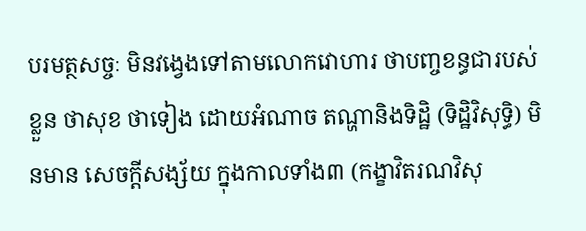បរមត្ថសច្ចៈ មិនវង្វេងទៅតាមលោកវោហារ ថាបញ្ចខន្ធជារបស់ខ្លួន ថាសុខ ថាទៀង ដោយអំណាច តណ្ហានិងទិដ្ឋិ (ទិដ្ឋិវិសុទ្ធិ) មិនមាន សេចក្តីសង្ស័យ ក្នុងកាលទាំង៣ (កង្ខាវិតរណវិសុ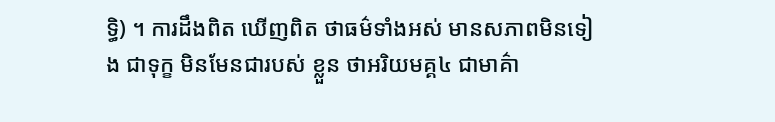ទ្ធិ) ។ ការដឹងពិត ឃើញពិត ថាធម៌ទាំងអស់ មានសភាពមិនទៀង ជាទុក្ខ មិនមែនជារបស់ ខ្លួន ថាអរិយមគ្គ៤ ជាមាគ៌ា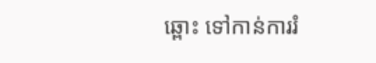ឆ្ពោះ ទៅកាន់ការរំ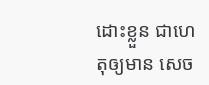ដោះខ្លួន ជាហេតុឲ្យមាន សេច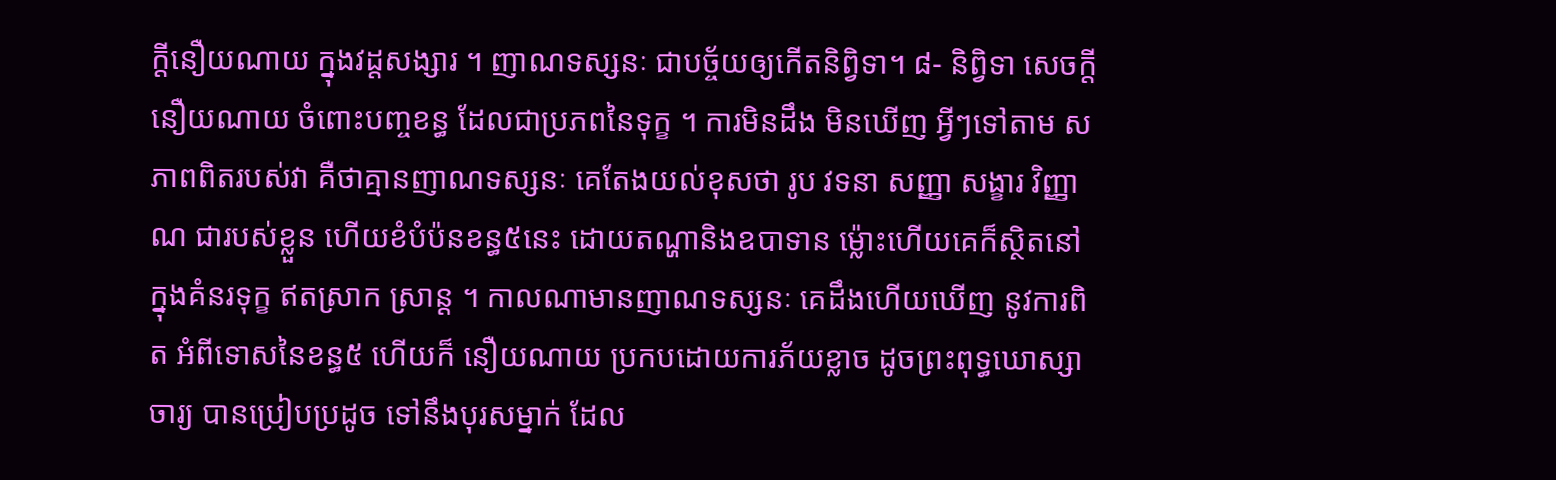ក្តីនឿយណាយ ក្នុងវដ្តសង្សារ ។ ញាណទស្សនៈ ជាបច្ច័យឲ្យកើតនិព្វិទា។ ៨- និព្វិទា សេចក្តីនឿយណាយ ចំពោះបញ្ចខន្ធ ដែលជាប្រភពនៃទុក្ខ ។ ការមិនដឹង មិនឃើញ អ្វីៗទៅតាម សភាពពិតរបស់វា គឺថាគ្មានញាណទស្សនៈ គេតែងយល់ខុសថា រូប វទនា សញ្ញា សង្ខារ វិញ្ញាណ ជារបស់ខ្លួន ហើយខំបំប៉នខន្ធ៥នេះ ដោយតណ្ហានិងឧបាទាន ម្ល៉ោះហើយគេក៏ស្ថិតនៅ ក្នុងគំនរទុក្ខ ឥតស្រាក ស្រាន្ត ។ កាលណាមានញាណទស្សនៈ គេដឹងហើយឃើញ នូវការពិត អំពីទោសនៃខន្ធ៥ ហើយក៏ នឿយណាយ ប្រកបដោយការភ័យខ្លាច ដូចព្រះពុទ្ធឃោស្សាចារ្យ បានប្រៀបប្រដូច ទៅនឹងបុរសម្នាក់ ដែល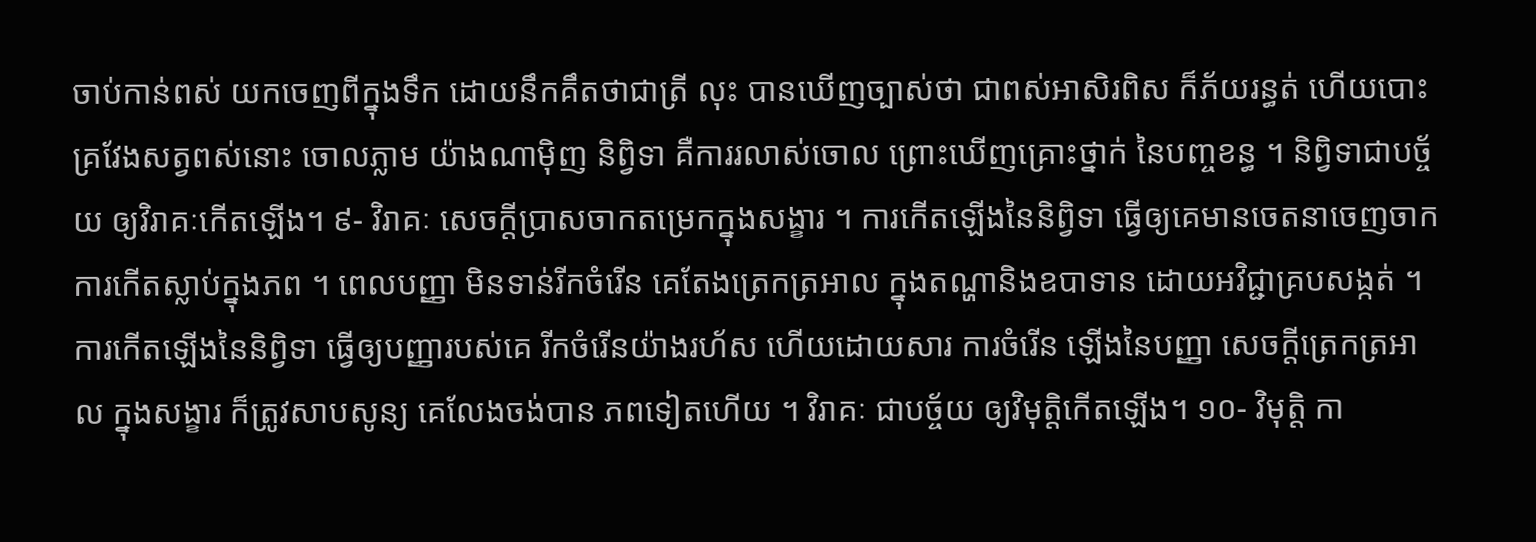ចាប់កាន់ពស់ យកចេញពីក្នុងទឹក ដោយនឹកគឹតថាជាត្រី លុះ បានឃើញច្បាស់ថា ជាពស់អាសិរពិស ក៏ភ័យរន្ធត់ ហើយបោះ គ្រវែងសត្វពស់នោះ ចោលភ្លាម យ៉ាងណាម៉ិញ និព្វិទា គឺការរលាស់ចោល ព្រោះឃើញគ្រោះថ្នាក់ នៃបញ្ចខន្ធ ។ និព្វិទាជាបច្ច័យ ឲ្យវិរាគៈកើតឡើង។ ៩- វិរាគៈ សេចក្តីប្រាសចាកតម្រេកក្នុងសង្ខារ ។ ការកើតឡើងនៃនិព្វិទា ធ្វើឲ្យគេមានចេតនាចេញចាក ការកើតស្លាប់ក្នុងភព ។ ពេលបញ្ញា មិនទាន់រីកចំរើន គេតែងត្រេកត្រអាល ក្នុងតណ្ហានិងឧបាទាន ដោយអវិជ្ជាគ្របសង្កត់ ។ ការកើតឡើងនៃនិព្វិទា ធ្វើឲ្យបញ្ញារបស់គេ រីកចំរើនយ៉ាងរហ័ស ហើយដោយសារ ការចំរើន ឡើងនៃបញ្ញា សេចក្តីត្រេកត្រអាល ក្នុងសង្ខារ ក៏ត្រូវសាបសូន្យ គេលែងចង់បាន ភពទៀតហើយ ។ វិរាគៈ ជាបច្ច័យ ឲ្យវិមុត្តិកើតឡើង។ ១០- វិមុត្តិ កា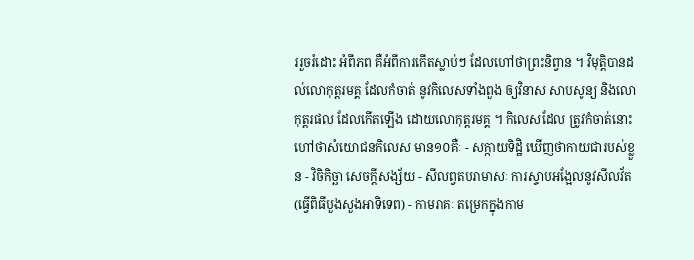ររួចរំដោះ អំពីភព គឺអំពីការកើតស្លាប់ៗ ដែលហៅថាព្រះនិព្វាន ។ វិមុត្តិបានដល់លោកុត្តរមគ្គ ដែលកំចាត់ នូវកិលេសទាំងពួង ឲ្យវិនាស សាបសូន្យ និងលោកុត្តរផល ដែលកើតឡើង ដោយលោកុត្តរមគ្គ ។ កិលេសដែល ត្រូវកំចាត់នោះ ហៅថាសំយោជនកិលេស មាន១០គឺៈ - សក្កាយទិដ្ឋិ ឃើញថាកាយជារបស់ខ្លួន - វិចិកិច្ឆា សេចក្តីសង្ស័យ - សីលព្វតបរាមាសៈ ការស្ទាបអង្អែលនូវសីលវ័ត(ធ្វើពិធីបួងសួងអាទិទេព) - កាមរាគៈ តម្រេកក្នុងកាម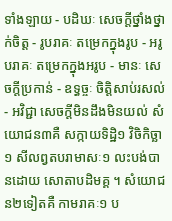ទាំងឡាយ - បដិឃៈ សេចក្តីថ្នាំងថ្នាក់ចិត្ត - រូបរាគៈ តម្រេកក្នុងរូប - អរូបរាគៈ តម្រេកក្នុងអរូប - មានៈ សេចក្តីប្រកាន់ - ឧទ្ធច្ចៈ ចិត្តិសាប់រសល់ - អវិជ្ជា សេចក្តីមិនដឹងមិនយល់ សំយោជន៣គឺ សក្កាយទិដ្ឋិ១ វិចិកិច្ឆា១ សីលព្វតបរាមាសៈ១ លះបង់បានដោយ សោតាបដិមគ្គ ។ សំយោជន២ទៀតគឺ កាមរាគៈ១ ប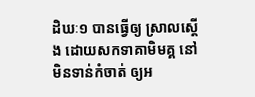ដិឃៈ១ បានធ្វើឲ្យ ស្រាលស្តើង ដោយសកទាគាមិមគ្គ នៅមិនទាន់កំចាត់ ឲ្យអ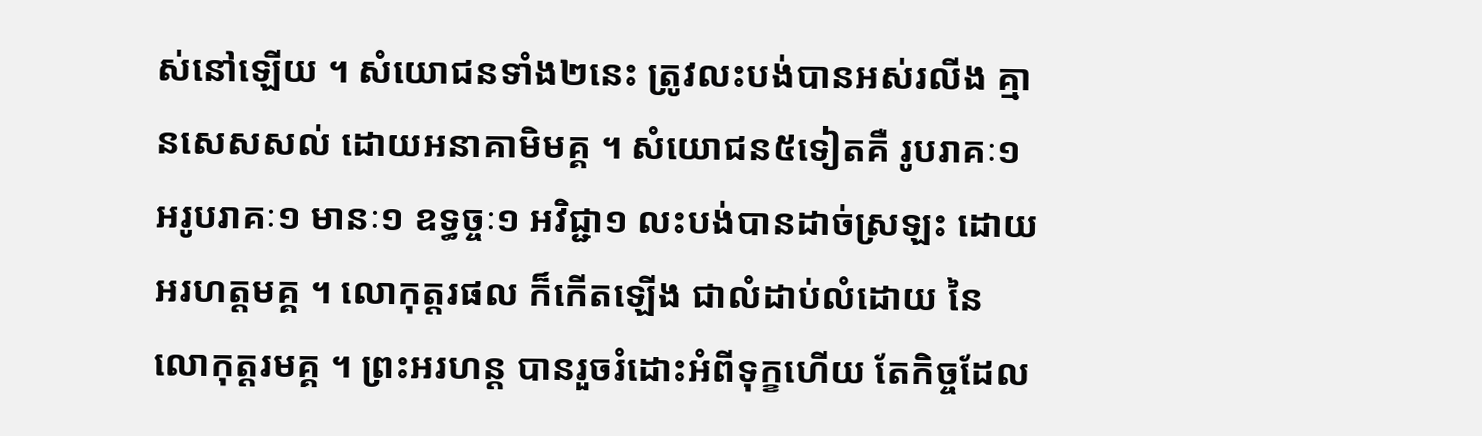ស់នៅឡើយ ។ សំយោជនទាំង២នេះ ត្រូវលះបង់បានអស់រលីង គ្មានសេសសល់ ដោយអនាគាមិមគ្គ ។ សំយោជន៥ទៀតគឺ រូបរាគៈ១ អរូបរាគៈ១ មានៈ១ ឧទ្ធច្ចៈ១ អវិជ្ជា១ លះបង់បានដាច់ស្រឡះ ដោយអរហត្តមគ្គ ។ លោកុត្តរផល ក៏កើតឡើង ជាលំដាប់លំដោយ នៃ លោកុត្តរមគ្គ ។ ព្រះអរហន្ត បានរួចរំដោះអំពីទុក្ខហើយ តែកិច្ចដែល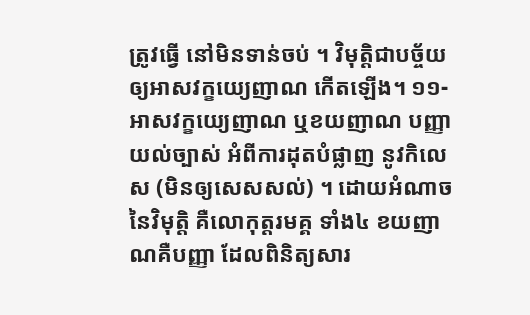ត្រូវធ្វើ នៅមិនទាន់ចប់ ។ វិមុត្តិជាបច្ច័យ ឲ្យអាសវក្ខយ្យេញាណ កើតឡើង។ ១១- អាសវក្ខយ្យេញាណ ឬខយញាណ បញ្ញាយល់ច្បាស់ អំពីការដុតបំផ្លាញ នូវកិលេស (មិនឲ្យសេសសល់) ។ ដោយអំណាចនៃវិមុត្តិ គឺលោកុត្តរមគ្គ ទាំង៤ ខយញាណគឺបញ្ញា ដែលពិនិត្យសារ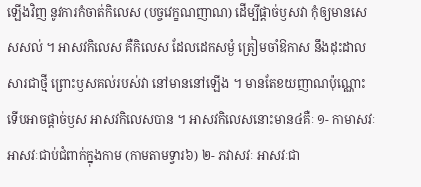ឡើងវិញ នូវការកំចាត់កិលេស (បច្ចវេក្ខណញាណ) ដើម្បីផ្តាច់ឫសវា កុំឲ្យមានសេសសល់ ។ អាសវកិលេស គឺកិលេស ដែលដេកសម្ងំ ត្រៀមចាំឱកាស នឹងដុះដាលសារជាថ្មី ព្រោះឫសគល់របស់វា នៅមាននៅឡើង ។ មានតែខយញាណប៉ុណ្ណោះ ទើបអាចផ្តាច់ឫស អាសវកិលេសបាន ។ អាសវកិលេសនោះមាន៤គឺៈ ១- កាមាសវៈ អាសវៈជាប់ជំពាក់ក្នុងកាម (កាមតាមទ្វារ៦) ២- ភវាសវៈ អាសវៈជា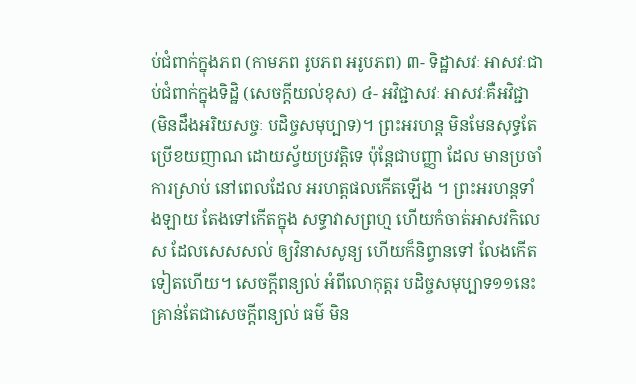ប់ជំពាក់ក្នុងភព (កាមភព រូបភព អរូបភព) ៣- ទិដ្ឋាសវៈ អាសវៈជាប់ជំពាក់ក្នុងទិដ្ឋិ (សេចក្តីយល់ខុស) ៤- អវិជ្ជាសវៈ អាសវៈគឺអវិជ្ជា (មិនដឹងអរិយសច្ចៈ បដិច្ចសមុប្បាទ)។ ព្រះអរហន្ត មិនមែនសុទ្ធតែ ប្រើខយញាណ ដោយស្វ័យប្រវត្តិទេ ប៉ុន្តែជាបញ្ញា ដែល មានប្រចាំការស្រាប់ នៅពេលដែល អរហត្តផលកើតឡើង ។ ព្រះអរហន្តទាំងឡាយ តែងទៅកើតក្នុង សទ្ធាវាសព្រហ្ម ហើយកំចាត់អាសវកិលេស ដែលសេសសល់ ឲ្យវិនាសសូន្យ ហើយក៏និព្វានទៅ លែងកើតទៀតហើយ។ សេចក្តីពន្យល់ អំពីលោកុត្តរ បដិច្ចសមុប្បាទ១១នេះ គ្រាន់តែជាសេចក្តីពន្យល់ ធម៌ មិន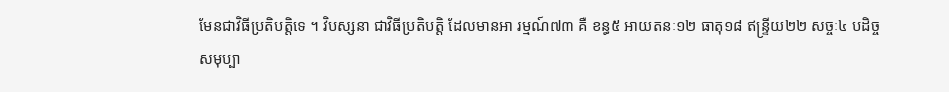មែនជាវិធីប្រតិបត្តិទេ ។ វិបស្សនា ជាវិធីប្រតិបត្តិ ដែលមានអា រម្មណ៍៧៣ គឺ ខន្ធ៥ អាយតនៈ១២ ធាតុ១៨ ឥន្ទ្រីយ២២ សច្ចៈ៤ បដិច្ចសមុប្បា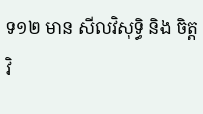ទ១២ មាន សីលវិសុទ្ធិ និង ចិត្តវិ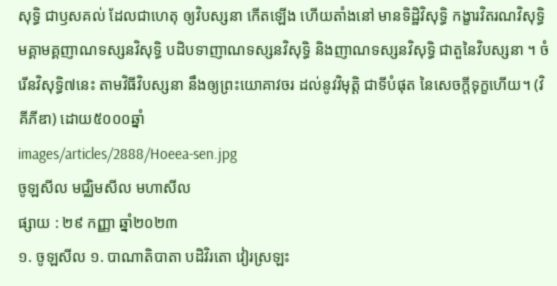សុទ្ធិ ជាឫសគល់ ដែលជាហេតុ ឲ្យវិបស្សនា កើតឡើង ហើយតាំងនៅ មានទិដ្ឋិវិសុទ្ធិ កង្ខារវិតរណវិសុទ្ធិ មគ្គាមគ្គញាណទស្សនវិសុទ្ធិ បដិបទាញាណទស្សនវិសុទ្ធិ និងញាណទស្សនវិសុទ្ធិ ជាតួនៃវិបស្សនា ។ ចំរើនវិសុទ្ធិ៧នេះ តាមវិធីវិបស្សនា នឹងឲ្យព្រះយោគាវចរ ដល់នូវវិមុត្តិ ជាទីបំផុត នៃសេចក្តីទុក្ខហើយ។ (វិគីភីឌា) ដោយ៥០០០ឆ្នាំ
images/articles/2888/Hoeea-sen.jpg
ចូឡសីល មជ្ឈិមសីល មហាសីល
ផ្សាយ : ២៩ កញ្ញា ឆ្នាំ២០២៣
១. ចូឡសីល ១. បាណាតិបាតា បដិវិរតោ វៀរស្រឡះ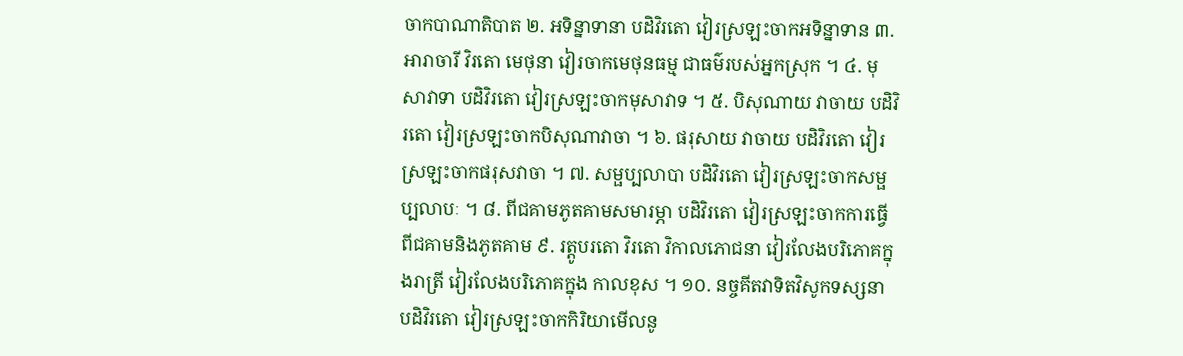ចាកបាណាតិបាត ២. អទិន្នាទានា បដិវិរតោ វៀរស្រឡះចាកអទិន្នាទាន ៣. អារាចារី វិរតោ មេថុនា វៀរចាកមេថុនធម្ម ជាធម៌របស់អ្នកស្រុក ។ ៤. មុសាវាទា បដិវិរតោ វៀរស្រឡះចាកមុសាវាទ ។ ៥. បិសុណាយ វាចាយ បដិវិរតោ វៀរស្រឡះចាកបិសុណាវាចា ។ ៦. ផរុសាយ វាចាយ បដិវិរតោ វៀរស្រឡះចាកផរុសវាចា ។ ៧. សម្ផប្បលាបា បដិវិរតោ វៀរស្រឡះចាកសម្ផប្បលាបៈ ។ ៨. ពីជគាមភូតគាមសមារម្ភា បដិវិរតោ វៀរស្រឡះចាកការធ្វើពីជគាមនិងភូតគាម ៩. រត្តូបរតោ វិរតោ វិកាលភោជនា វៀរលែងបរិភោគក្នុងរាត្រី វៀរលែងបរិភោគក្នុង កាលខុស ។ ១០. នច្ចគីតវាទិតវិសូកទស្សនា បដិវិរតោ វៀរស្រឡះចាកកិរិយាមើលនូ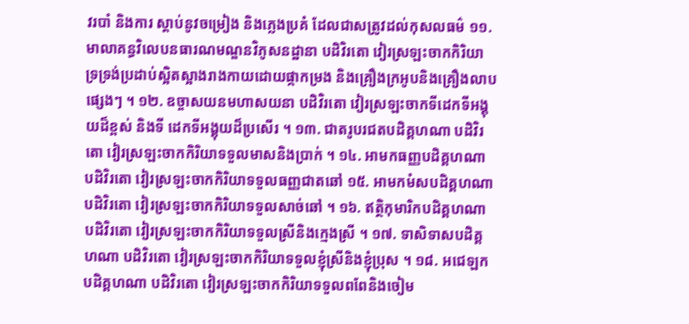វរបាំ និងការ ស្តាប់នូវចម្រៀង និងភ្លេងប្រគំ ដែលជាសត្រូវដល់កុសលធម៌ ១១. មាលាគន្ធវិលេបនធារណមណ្ឌនវិភូសនដ្ឋានា បដិវិរតោ វៀរស្រឡះចាកកិរិយា ទ្រទ្រង់ប្រដាប់ស្អិតស្អាងរាងកាយដោយផ្កាកម្រង និងគ្រឿងក្រអូបនិងគ្រឿងលាបផ្សេងៗ ។ ១២. ឧច្ចាសយនមហាសយនា បដិវិរតោ វៀរស្រឡះចាកទីដេកទីអង្គុយដ៏ខ្ពស់ និងទី ដេកទីអង្គុយដ៏ប្រសើរ ។ ១៣. ជាតរូបរជតបដិគ្គហណា បដិវិរតោ វៀរស្រឡះចាកកិរិយាទទួលមាសនិងប្រាក់ ។ ១៤. អាមកធញ្ញបដិគ្គហណា បដិវិរតោ វៀរស្រឡះចាកកិរិយាទទួលធញ្ញជាតឆៅ ១៥. អាមកមំសបដិគ្គហណា បដិវិរតោ វៀរស្រឡះចាកកិរិយាទទួលសាច់ឆៅ ។ ១៦. ឥត្ថិកុមារិកបដិគ្គហណា បដិវិរតោ វៀរស្រឡះចាកកិរិយាទទួលស្រីនិងក្មេងស្រី ។ ១៧. ទាសិទាសបដិគ្គហណា បដិវិរតោ វៀរស្រឡះចាកកិរិយាទទួលខ្ញុំស្រីនិងខ្ញុំប្រុស ។ ១៨. អជេឡកបដិគ្គហណា បដិវិរតោ វៀរស្រឡះចាកកិរិយាទទួលពពែនិងចៀម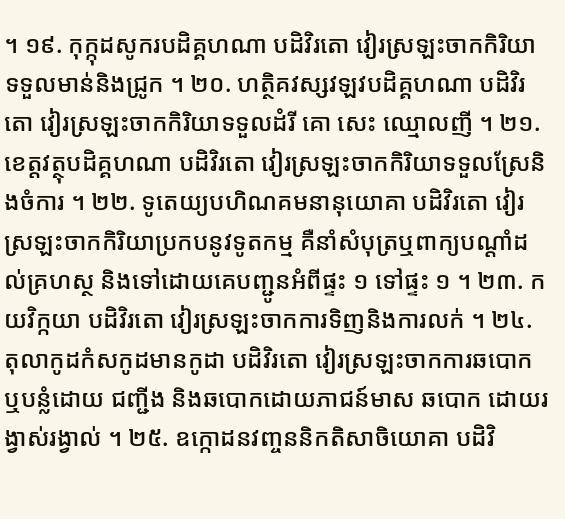។ ១៩. កុក្កុដសូករបដិគ្គហណា បដិវិរតោ វៀរស្រឡះចាកកិរិយាទទួលមាន់និងជ្រូក ។ ២០. ហត្ថិគវស្សវឡវបដិគ្គហណា បដិវិរតោ វៀរស្រឡះចាកកិរិយាទទួលដំរី គោ សេះ ឈ្មោលញី ។ ២១. ខេត្តវត្ថុបដិគ្គហណា បដិវិរតោ វៀរស្រឡះចាកកិរិយាទទួលស្រែនិងចំការ ។ ២២. ទូតេយ្យបហិណគមនានុយោគា បដិវិរតោ វៀរស្រឡះចាកកិរិយាប្រកបនូវទូតកម្ម គឺនាំសំបុត្រឬពាក្យបណ្តាំដល់គ្រហស្ថ និងទៅដោយគេបញ្ជូនអំពីផ្ទះ ១ ទៅផ្ទះ ១ ។ ២៣. កយវិក្កយា បដិវិរតោ វៀរស្រឡះចាកការទិញនិងការលក់ ។ ២៤. តុលាកូដកំសកូដមានកូដា បដិវិរតោ វៀរស្រឡះចាកការឆបោកឬបន្លំដោយ ជញ្ជីង និងឆបោកដោយភាជន៍មាស ឆបោក ដោយរង្វាស់រង្វាល់ ។ ២៥. ឧក្កោដនវញ្ចននិកតិសាចិយោគា បដិវិ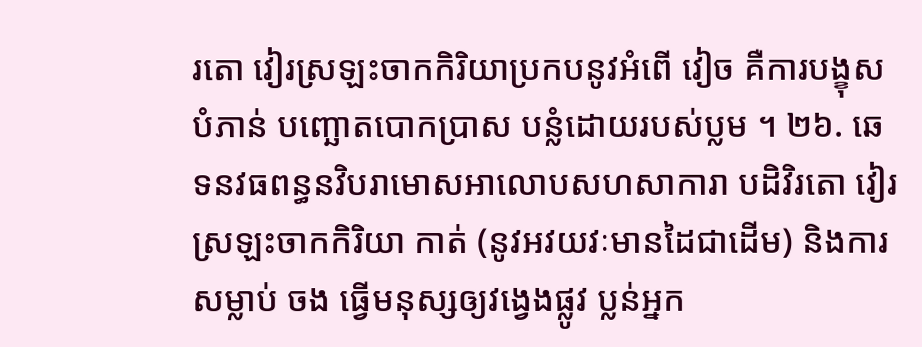រតោ វៀរស្រឡះចាកកិរិយាប្រកបនូវអំពើ វៀច គឺការបង្ខុសបំភាន់ បញ្ឆោតបោកប្រាស បន្លំដោយរបស់ប្លម ។ ២៦. ឆេទនវធពន្ធនវិបរាមោសអាលោបសហសាការា បដិវិរតោ វៀរស្រឡះចាកកិរិយា កាត់ (នូវអវយវៈមានដៃជាដើម) និងការសម្លាប់ ចង ធ្វើមនុស្សឲ្យវង្វេងផ្លូវ ប្លន់អ្នក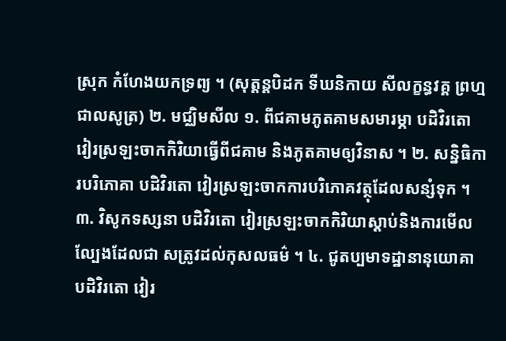ស្រុក កំហែងយកទ្រព្យ ។ (សុត្តន្តបិដក ទីឃនិកាយ សីលក្ខន្ធវគ្គ ព្រហ្មជាលសូត្រ) ២. មជ្ឈិមសីល ១. ពីជគាមភូតគាមសមារម្ភា បដិវិរតោ វៀរស្រឡះចាកកិរិយាធ្វើពីជគាម និងភូតគាមឲ្យវិនាស ។ ២. សន្និធិការបរិភោគា បដិវិរតោ វៀរស្រឡះចាកការបរិភោគវត្ថុដែលសន្សំទុក ។ ៣. វិសូកទស្សនា បដិវិរតោ វៀរស្រឡះចាកកិរិយាស្តាប់និងការមើលល្បែងដែលជា សត្រូវដល់កុសលធម៌ ។ ៤. ជូតប្បមាទដ្ឋានានុយោគា បដិវិរតោ វៀរ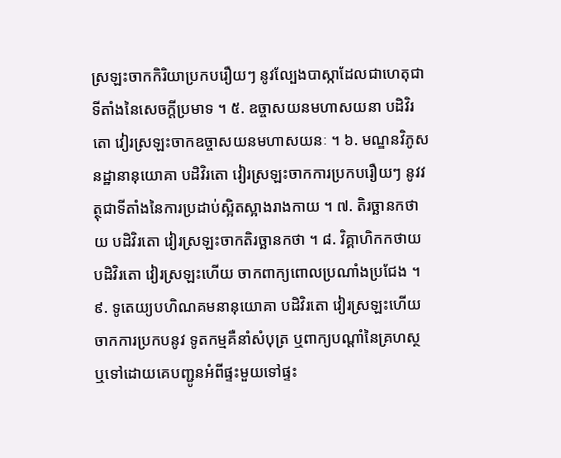ស្រឡះចាកកិរិយាប្រកបរឿយៗ នូវល្បែងបាស្កាដែលជាហេតុជាទីតាំងនៃសេចក្តីប្រមាទ ។ ៥. ឧច្ចាសយនមហាសយនា បដិវិរតោ វៀរស្រឡះចាកឧច្ចាសយនមហាសយនៈ ។ ៦. មណ្ឌនវិភូសនដ្ឋានានុយោគា បដិវិរតោ វៀរស្រឡះចាកការប្រកបរឿយៗ នូវវត្ថុជាទីតាំងនៃការប្រដាប់ស្អិតស្អាងរាងកាយ ។ ៧. តិរច្ឆានកថាយ បដិវិរតោ វៀរស្រឡះចាកតិរច្ឆានកថា ។ ៨. វិគ្គាហិកកថាយ បដិវិរតោ វៀរស្រឡះហើយ ចាកពាក្យពោលប្រណាំងប្រជែង ។ ៩. ទូតេយ្យបហិណគមនានុយោគា បដិវិរតោ វៀរស្រឡះហើយចាកការប្រកបនូវ ទូតកម្មគឺនាំសំបុត្រ ឬពាក្យបណ្តាំនៃគ្រហស្ថ ឬទៅដោយគេបញ្ជូនអំពីផ្ទះមួយទៅផ្ទះ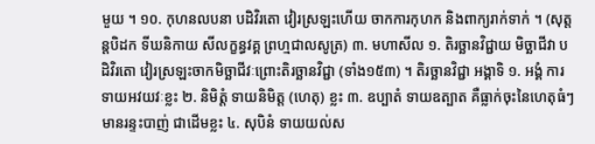មួយ ។ ១០. កុហនលបនា បដិវិរតោ វៀរស្រឡះហើយ ចាកការកុហក និងពាក្យរាក់ទាក់ ។ (សុត្តន្តបិដក ទីឃនិកាយ សីលក្ខន្ធវគ្គ ព្រហ្មជាលសូត្រ) ៣. មហាសីល ១. តិរច្ឆានវិជ្ជាយ មិច្ឆាជីវា បដិវិរតោ វៀរស្រឡះចាកមិច្ឆាជីវៈព្រោះតិរច្ឆានវិជ្ជា (ទាំង១៥៣) ។ តិរច្ឆានវិជ្ជា អង្គាទិ ១. អង្គំ ការទាយអវយវៈខ្លះ ២. និមិត្តំ ទាយនិមិត្ត (ហេតុ) ខ្លះ ៣. ឧប្បាតំ ទាយឧត្បាត គឺធ្លាក់ចុះនៃហេតុធំៗ មានរន្ទះបាញ់ ជាដើមខ្លះ ៤. សុបិនំ ទាយយល់ស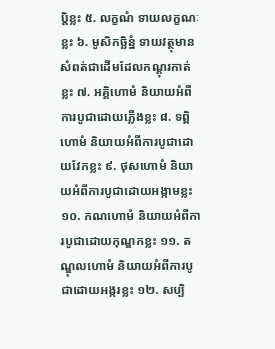បិ្តខ្លះ ៥. លក្ខណំ ទាយលក្ខណៈខ្លះ ៦. មូសិកច្ឆិន្នំ ទាយវត្ថុមានសំពត់ជាដើមដែលកណ្តុរកាត់ខ្លះ ៧. អគ្គិហោមំ និយាយអំពីការបូជាដោយភ្លើងខ្លះ ៨. ទព្ពិហោមំ និយាយអំពីការបូជាដោយវែកខ្លះ ៩. ថុសហោមំ និយាយអំពីការបូជាដោយអង្កាមខ្លះ ១០. កណហោមំ និយាយអំពីការបូជាដោយកុណ្ឌកខ្លះ ១១. តណ្ឌុលហោមំ និយាយអំពីការបូជាដោយអង្ករខ្លះ ១២. សប្បិ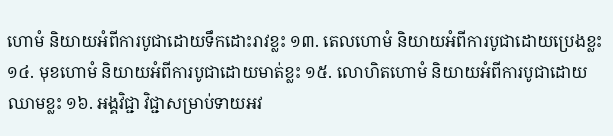ហោមំ និយាយអំពីការបូជាដោយទឹកដោះរាវខ្លះ ១៣. តេលហោមំ និយាយអំពីការបូជាដោយប្រេងខ្លះ ១៤. មុខហោមំ និយាយអំពីការបូជាដោយមាត់ខ្លះ ១៥. លោហិតហោមំ និយាយអំពីការបូជាដោយឈាមខ្លះ ១៦. អង្គវិជ្ជា វិជ្ជាសម្រាប់ទាយអវ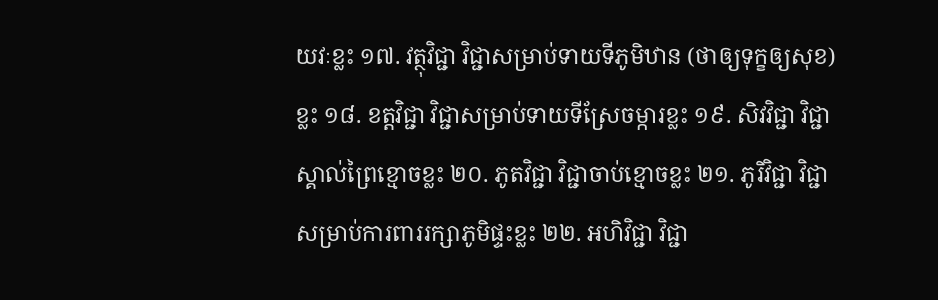យវៈខ្លះ ១៧. វត្ថុវិជ្ជា វិជ្ជាសម្រាប់ទាយទីភូមិឋាន (ថាឲ្យទុក្ខឲ្យសុខ) ខ្លះ ១៨. ខត្តវិជ្ជា វិជ្ជាសម្រាប់ទាយទីស្រែចម្ការខ្លះ ១៩. សិវវិជ្ជា វិជ្ជាស្គាល់ព្រៃខ្មោចខ្លះ ២០. ភូតវិជ្ជា វិជ្ជាចាប់ខ្មោចខ្លះ ២១. ភូរិវិជ្ជា វិជ្ជាសម្រាប់ការពាររក្សាភូមិផ្ទះខ្លះ ២២. អហិវិជ្ជា វិជ្ជា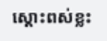ស្តោះពស់ខ្លះ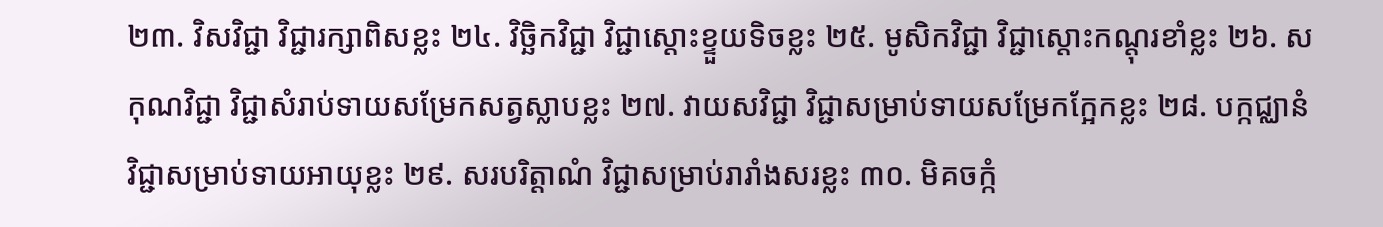២៣. វិសវិជ្ជា វិជ្ជារក្សាពិសខ្លះ ២៤. វិច្ឆិកវិជ្ជា វិជ្ជាស្តោះខ្ទួយទិចខ្លះ ២៥. មូសិកវិជ្ជា វិជ្ជាស្តោះកណ្តុរខាំខ្លះ ២៦. សកុណវិជ្ជា វិជ្ជាសំរាប់ទាយសម្រែកសត្វស្លាបខ្លះ ២៧. វាយសវិជ្ជា វិជ្ជាសម្រាប់ទាយសម្រែកក្អែកខ្លះ ២៨. បក្កជ្ឈានំ វិជ្ជាសម្រាប់ទាយអាយុខ្លះ ២៩. សរបរិត្តាណំ វិជ្ជាសម្រាប់រារាំងសរខ្លះ ៣០. មិគចក្កំ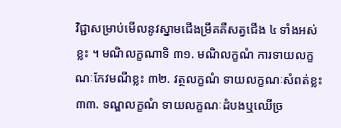វិជ្ជាសម្រាប់មើលនូវស្នាមជើងម្រឹគគឺសត្វជើង ៤ ទាំងអស់ខ្លះ ។ មណិលក្ខណាទិ ៣១. មណិលក្ខណំ ការទាយលក្ខណៈកែវមណីខ្លះ ៣២. វត្ថលក្ខណំ ទាយលក្ខណៈសំពត់ខ្លះ ៣៣. ទណ្ឌលក្ខណំ ទាយលក្ខណៈដំបងឬឈើច្រ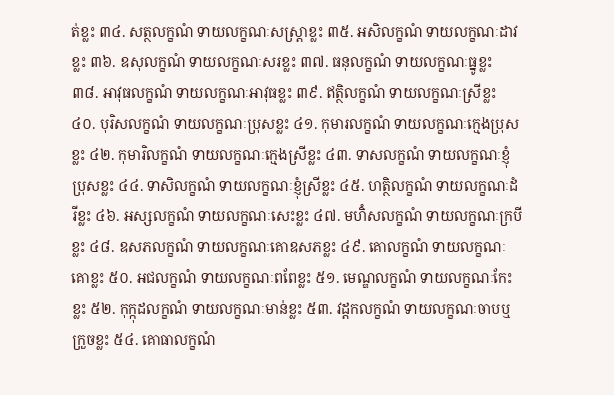ត់ខ្លះ ៣៤. សត្ថលក្ខណំ ទាយលក្ខណៈសស្ត្រាខ្លះ ៣៥. អសិលក្ខណំ ទាយលក្ខណៈដាវខ្លះ ៣៦. ឧសុលក្ខណំ ទាយលក្ខណៈសរខ្លះ ៣៧. ធនុលក្ខណំ ទាយលក្ខណៈធ្នូខ្លះ ៣៨. អាវុធលក្ខណំ ទាយលក្ខណៈអាវុធខ្លះ ៣៩. ឥត្ថិលក្ខណំ ទាយលក្ខណៈស្រីខ្លះ ៤០. បុរិសលក្ខណំ ទាយលក្ខណៈប្រុសខ្លះ ៤១. កុមារលក្ខណំ ទាយលក្ខណៈក្មេងប្រុសខ្លះ ៤២. កុមារិលក្ខណំ ទាយលក្ខណៈក្មេងស្រីខ្លះ ៤៣. ទាសលក្ខណំ ទាយលក្ខណៈខ្ញុំប្រុសខ្លះ ៤៤. ទាសិលក្ខណំ ទាយលក្ខណៈខ្ញុំស្រីខ្លះ ៤៥. ហត្ថិលក្ខណំ ទាយលក្ខណៈដំរីខ្លះ ៤៦. អស្សលក្ខណំ ទាយលក្ខណៈសេះខ្លះ ៤៧. មហិំសលក្ខណំ ទាយលក្ខណៈក្របីខ្លះ ៤៨. ឧសភលក្ខណំ ទាយលក្ខណៈគោឧសភខ្លះ ៤៩. គោលក្ខណំ ទាយលក្ខណៈគោខ្លះ ៥០. អជលក្ខណំ ទាយលក្ខណៈពពែខ្លះ ៥១. មេណ្ឌលក្ខណំ ទាយលក្ខណៈកែះខ្លះ ៥២. កុក្កុដលក្ខណំ ទាយលក្ខណៈមាន់ខ្លះ ៥៣. វដ្ដកលក្ខណំ ទាយលក្ខណៈចាបឬក្រួចខ្លះ ៥៤. គោធាលក្ខណំ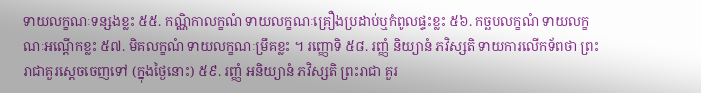ទាយលក្ខណៈទន្សងខ្លះ ៥៥. កណ្ណិកាលក្ខណំ ទាយលក្ខណៈគ្រឿងប្រដាប់ឬកំពូលផ្ទះខ្លះ ៥៦. កច្ឆបលក្ខណំ ទាយលក្ខណៈអណ្តើកខ្លះ ៥៧. មិគលក្ខណំ ទាយលក្ខណៈម្រឹគខ្លះ ។ រញ្ញោទិ ៥៨. រញ្ញំ និយ្យានំ ភវិស្សតិ ទាយការលើកទ័ពថា ព្រះរាជាគួរស្តេចចេញទៅ (ក្នុងថ្ងៃនោះ) ៥៩. រញ្ញំ អនិយ្យានំ ភវិស្សតិ ព្រះរាជា គួរ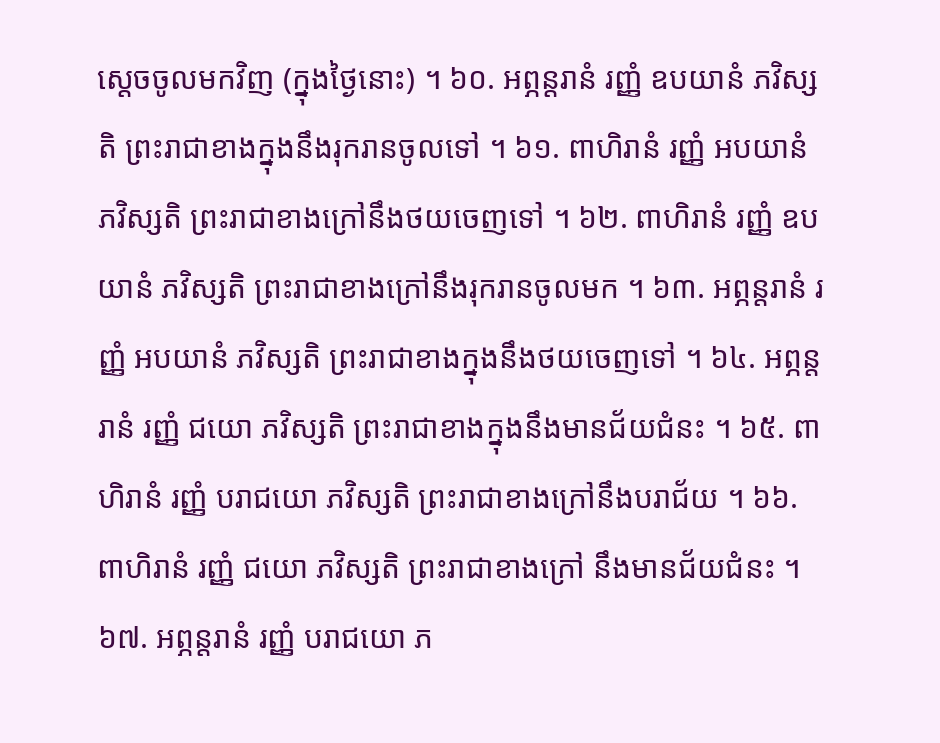ស្តេចចូលមកវិញ (ក្នុងថ្ងៃនោះ) ។ ៦០. អព្ភន្តរានំ រញ្ញំ ឧបយានំ ភវិស្សតិ ព្រះរាជាខាងក្នុងនឹងរុករានចូលទៅ ។ ៦១. ពាហិរានំ រញ្ញំ អបយានំ ភវិស្សតិ ព្រះរាជាខាងក្រៅនឹងថយចេញទៅ ។ ៦២. ពាហិរានំ រញ្ញំ ឧបយានំ ភវិស្សតិ ព្រះរាជាខាងក្រៅនឹងរុករានចូលមក ។ ៦៣. អព្ភន្តរានំ រញ្ញំ អបយានំ ភវិស្សតិ ព្រះរាជាខាងក្នុងនឹងថយចេញទៅ ។ ៦៤. អព្ភន្តរានំ រញ្ញំ ជយោ ភវិស្សតិ ព្រះរាជាខាងក្នុងនឹងមានជ័យជំនះ ។ ៦៥. ពាហិរានំ រញ្ញំ បរាជយោ ភវិស្សតិ ព្រះរាជាខាងក្រៅនឹងបរាជ័យ ។ ៦៦. ពាហិរានំ រញ្ញំ ជយោ ភវិស្សតិ ព្រះរាជាខាងក្រៅ នឹងមានជ័យជំនះ ។ ៦៧. អព្ភន្តរានំ រញ្ញំ បរាជយោ ភ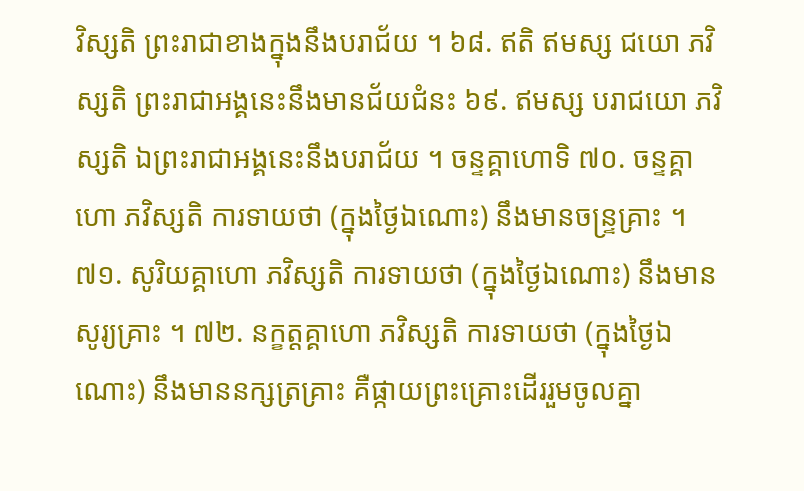វិស្សតិ ព្រះរាជាខាងក្នុងនឹងបរាជ័យ ។ ៦៨. ឥតិ ឥមស្ស ជយោ ភវិស្សតិ ព្រះរាជាអង្គនេះនឹងមានជ័យជំនះ ៦៩. ឥមស្ស បរាជយោ ភវិស្សតិ ឯព្រះរាជាអង្គនេះនឹងបរាជ័យ ។ ចន្ទគ្គាហោទិ ៧០. ចន្ទគ្គាហោ ភវិស្សតិ ការទាយថា (ក្នុងថ្ងៃឯណោះ) នឹងមានចន្ទ្រគ្រាះ ។ ៧១. សូរិយគ្គាហោ ភវិស្សតិ ការទាយថា (ក្នុងថ្ងៃឯណោះ) នឹងមានសូរ្យគ្រាះ ។ ៧២. នក្ខត្តគ្គាហោ ភវិស្សតិ ការទាយថា (ក្នុងថ្ងៃឯណោះ) នឹងមាននក្សត្រគ្រាះ គឺផ្កាយព្រះគ្រោះដើររួមចូលគ្នា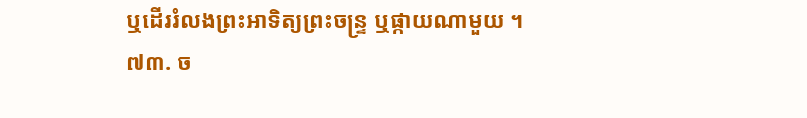ឬដើររំលងព្រះអាទិត្យព្រះចន្ទ្រ ឬផ្កាយណាមួយ ។ ៧៣. ច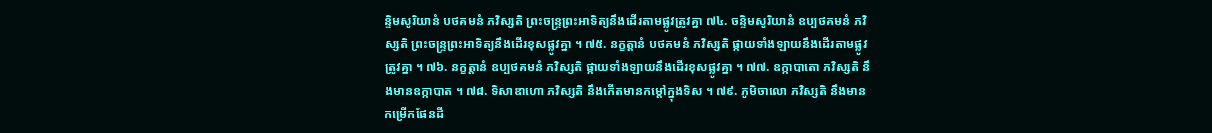ន្ទិមសូរិយានំ បថគមនំ ភវិស្សតិ ព្រះចន្ទ្រព្រះអាទិត្យនឹងដើរតាមផ្លូវត្រូវគ្នា ៧៤. ចន្ទិមសូរិយានំ ឧប្បថគមនំ ភវិស្សតិ ព្រះចន្ទ្រព្រះអាទិត្យនឹងដើរខុសផ្លូវគ្នា ។ ៧៥. នក្ខត្តានំ បថគមនំ ភវិស្សតិ ផ្កាយទាំងឡាយនឹងដើរតាមផ្លូវត្រូវគ្នា ។ ៧៦. នក្ខត្តានំ ឧប្បថគមនំ ភវិស្សតិ ផ្កាយទាំងឡាយនឹងដើរខុសផ្លូវគ្នា ។ ៧៧. ឧក្កាបាតោ ភវិស្សតិ នឹងមានឧក្កាបាត ។ ៧៨. ទិសាឌាហោ ភវិស្សតិ នឹងកើតមានកម្ដៅក្នុងទិស ។ ៧៩. ភូមិចាលោ ភវិស្សតិ នឹងមានកម្រើកផែនដី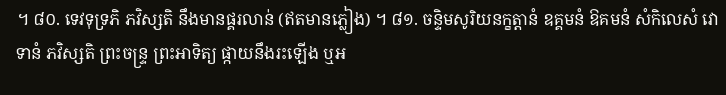។ ៨០. ទេវទុទ្រភិ ភវិស្សតិ នឹងមានផ្គរលាន់ (ឥតមានភ្លៀង) ។ ៨១. ចន្ទិមសូរិយនក្ខត្តានំ ឧគ្គមនំ ឱគមនំ សំកិលេសំ វោទានំ ភវិស្សតិ ព្រះចន្ទ្រ ព្រះអាទិត្យ ផ្កាយនឹងរះឡើង ឬអ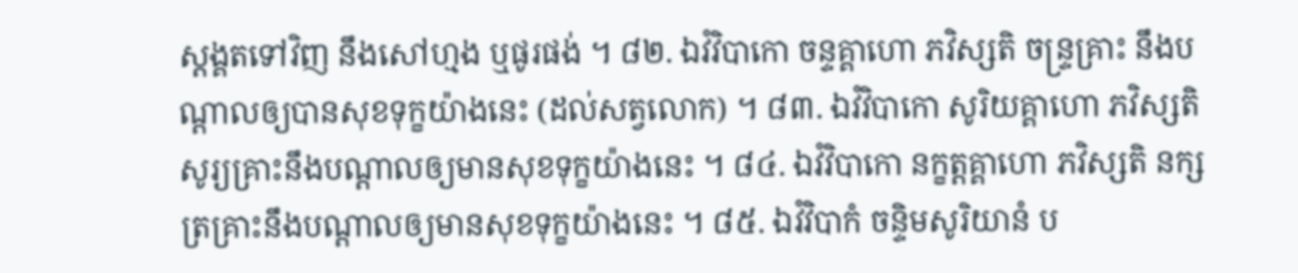ស្តង្គតទៅវិញ នឹងសៅហ្មង ឬផូរផង់ ។ ៨២. ឯវំវិបាកោ ចន្ទគ្គាហោ ភវិស្សតិ ចន្ទ្រគ្រាះ នឹងបណ្តាលឲ្យបានសុខទុក្ខយ៉ាងនេះ (ដល់សត្វលោក) ។ ៨៣. ឯវំវិបាកោ សូរិយគ្គាហោ ភវិស្សតិ សូរ្យគ្រាះនឹងបណ្តាលឲ្យមានសុខទុក្ខយ៉ាងនេះ ។ ៨៤. ឯវំវិបាកោ នក្ខត្តគ្គាហោ ភវិស្សតិ នក្សត្រគ្រាះនឹងបណ្តាលឲ្យមានសុខទុក្ខយ៉ាងនេះ ។ ៨៥. ឯវំវិបាកំ ចន្ទិមសូរិយានំ ប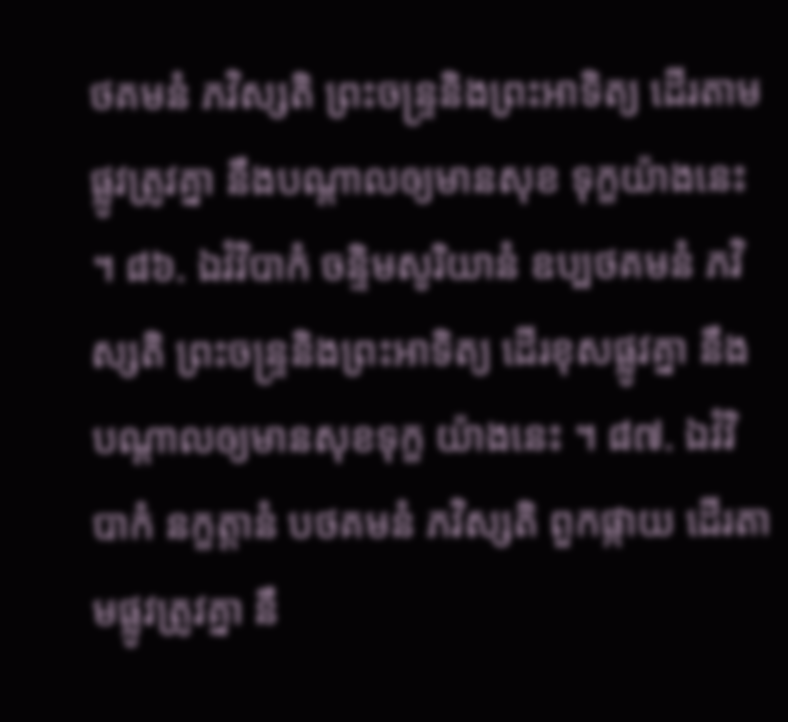ថគមនំ ភវិស្សតិ ព្រះចន្ទ្រនិងព្រះអាទិត្យ ដើរតាមផ្លូវត្រូវគ្នា នឹងបណ្តាលឲ្យមានសុខ ទុក្ខយ៉ាងនេះ ។ ៨៦. ឯវំវិបាកំ ចន្ទិមសូរិយានំ ឧប្បថគមនំ ភវិស្សតិ ព្រះចន្ទ្រនិងព្រះអាទិត្យ ដើរខុសផ្លូវគ្នា នឹងបណ្តាលឲ្យមានសុខទុក្ខ យ៉ាងនេះ ។ ៨៧. ឯវំវិបាកំ នក្ខត្តានំ បថគមនំ ភវិស្សតិ ពួកផ្កាយ ដើរតាមផ្លូវត្រូវគ្នា នឹ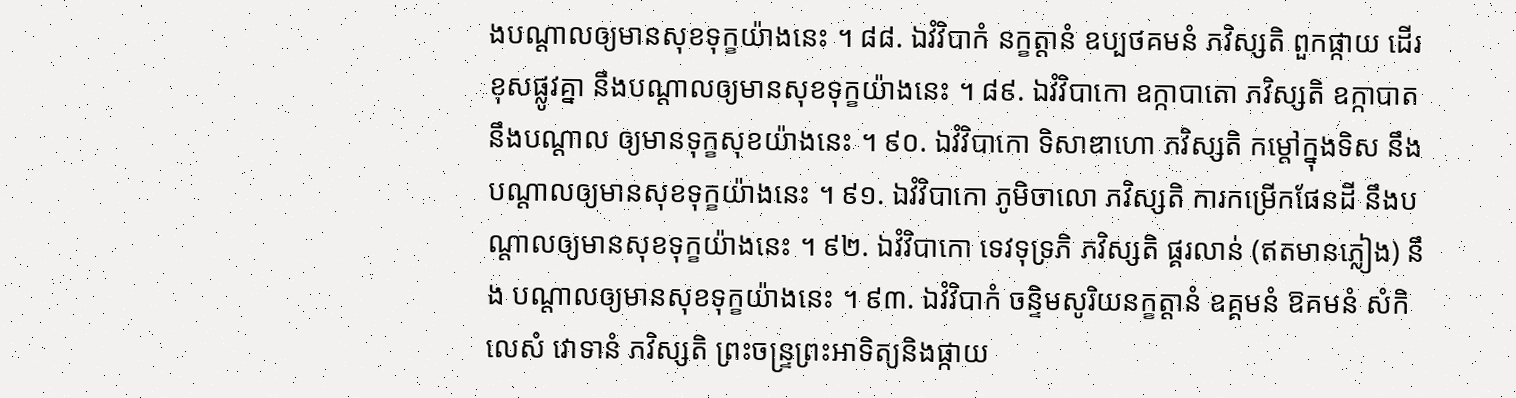ងបណ្តាលឲ្យមានសុខទុក្ខយ៉ាងនេះ ។ ៨៨. ឯវំវិបាកំ នក្ខត្តានំ ឧប្បថគមនំ ភវិស្សតិ ពួកផ្កាយ ដើរខុសផ្លូវគ្នា នឹងបណ្តាលឲ្យមានសុខទុក្ខយ៉ាងនេះ ។ ៨៩. ឯវំវិបាកោ ឧក្កាបាតោ ភវិស្សតិ ឧក្កាបាត នឹងបណ្តាល ឲ្យមានទុក្ខសុខយ៉ាងនេះ ។ ៩០. ឯវំវិបាកោ ទិសាឌាហោ ភវិស្សតិ កម្ដៅក្នុងទិស នឹងបណ្តាលឲ្យមានសុខទុក្ខយ៉ាងនេះ ។ ៩១. ឯវំវិបាកោ ភូមិចាលោ ភវិស្សតិ ការកម្រើកផែនដី នឹងបណ្តាលឲ្យមានសុខទុក្ខយ៉ាងនេះ ។ ៩២. ឯវំវិបាកោ ទេវទុទ្រភិ ភវិស្សតិ ផ្គរលាន់ (ឥតមានភ្លៀង) នឹង បណ្តាលឲ្យមានសុខទុក្ខយ៉ាងនេះ ។ ៩៣. ឯវំវិបាកំ ចន្ទិមសូរិយនក្ខត្តានំ ឧគ្គមនំ ឱគមនំ សំកិលេសំ វោទានំ ភវិស្សតិ ព្រះចន្ទ្រព្រះអាទិត្យនិងផ្កាយ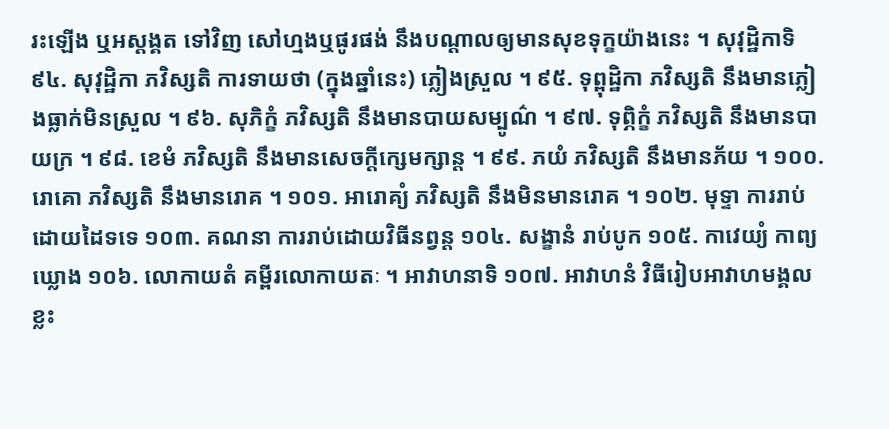រះឡើង ឬអស្តង្គត ទៅវិញ សៅហ្មងឬផូរផង់ នឹងបណ្តាលឲ្យមានសុខទុក្ខយ៉ាងនេះ ។ សុវុដ្ឋិកាទិ ៩៤. សុវុដ្ឋិកា ភវិស្សតិ ការទាយថា (ក្នុងឆ្នាំនេះ) ភ្លៀងស្រួល ។ ៩៥. ទុព្ពុដ្ឋិកា ភវិស្សតិ នឹងមានភ្លៀងធ្លាក់មិនស្រួល ។ ៩៦. សុភិក្ខំ ភវិស្សតិ នឹងមានបាយសម្បូណ៌ ។ ៩៧. ទុព្ភិក្ខំ ភវិស្សតិ នឹងមានបាយក្រ ។ ៩៨. ខេមំ ភវិស្សតិ នឹងមានសេចក្តីក្សេមក្សាន្ត ។ ៩៩. ភយំ ភវិស្សតិ នឹងមានភ័យ ។ ១០០. រោគោ ភវិស្សតិ នឹងមានរោគ ។ ១០១. អារោគ្យំ ភវិស្សតិ នឹងមិនមានរោគ ។ ១០២. មុទ្ទា ការរាប់ដោយដៃទទេ ១០៣. គណនា ការរាប់ដោយវិធីនព្វន្ត ១០៤. សង្ខានំ រាប់បូក ១០៥. កាវេយ្យំ កាព្យឃ្លោង ១០៦. លោកាយតំ គម្ពីរលោកាយតៈ ។ អាវាហនាទិ ១០៧. អាវាហនំ វិធីរៀបអាវាហមង្គលខ្លះ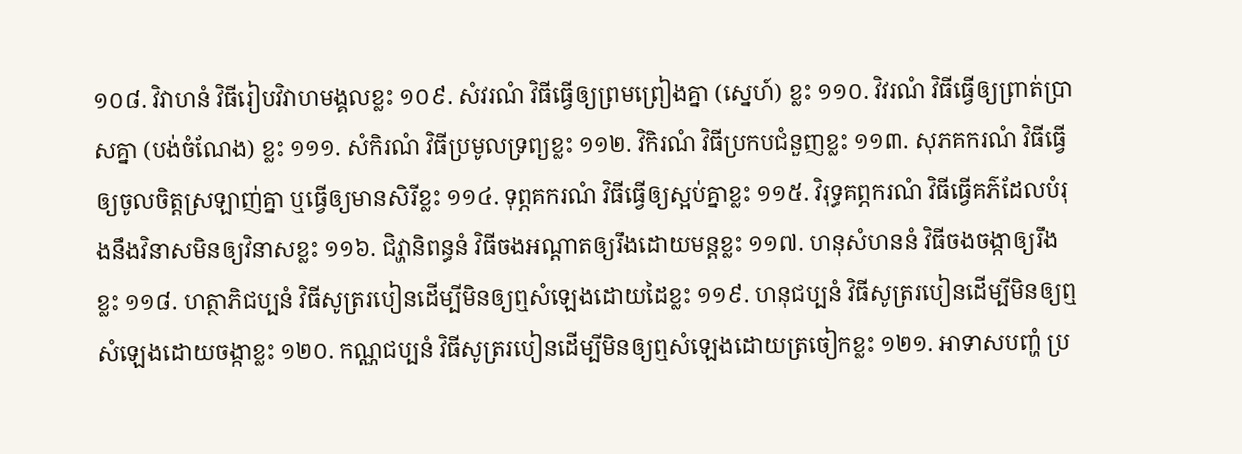១០៨. វិវាហនំ វិធីរៀបវិវាហមង្គលខ្លះ ១០៩. សំវរណំ វិធីធ្វើឲ្យព្រមព្រៀងគ្នា (ស្នេហ៍) ខ្លះ ១១០. វិវរណំ វិធីធ្វើឲ្យព្រាត់ប្រាសគ្នា (បង់ចំណែង) ខ្លះ ១១១. សំកិរណំ វិធីប្រមូលទ្រព្យខ្លះ ១១២. វិកិរណំ វិធីប្រកបជំនួញខ្លះ ១១៣. សុភគករណំ វិធីធ្វើឲ្យចូលចិត្តស្រឡាញ់គ្នា ឬធ្វើឲ្យមានសិរីខ្លះ ១១៤. ទុព្ភគករណំ វិធីធ្វើឲ្យស្អប់គ្នាខ្លះ ១១៥. វិរុទ្ធគព្ភករណំ វិធីធ្វើគភ៌ដែលបំរុងនឹងវិនាសមិនឲ្យវិនាសខ្លះ ១១៦. ជិវ្ហានិពន្ធនំ វិធីចងអណ្តាតឲ្យរឹងដោយមន្តខ្លះ ១១៧. ហនុសំហននំ វិធីចងចង្កាឲ្យរឹងខ្លះ ១១៨. ហត្ថាភិជប្បនំ វិធីសូត្ររបៀនដើម្បីមិនឲ្យឮសំឡេងដោយដៃខ្លះ ១១៩. ហនុជប្បនំ វិធីសូត្ររបៀនដើម្បីមិនឲ្យឮសំឡេងដោយចង្កាខ្លះ ១២០. កណ្ណជប្បនំ វិធីសូត្ររបៀនដើម្បីមិនឲ្យឮសំឡេងដោយត្រចៀកខ្លះ ១២១. អាទាសបញ្ហំ ប្រ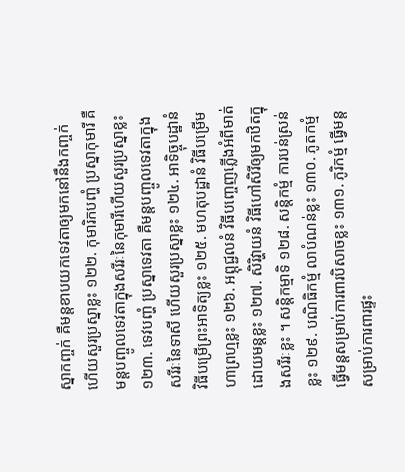ស្នាកញ្ចក់ គឺមន្តខាបយកទេវតាឲ្យមកនៅនឹងកញ្ចក់ ហើយសួរប្រស្នាខ្លះ ១២២. កុមារិកបញ្ហំ ប្រស្នាកុមារី គឺមន្តបញ្ចូលទេវតាក្នុងសរីរៈនៃកុមារីហើយសួរប្រស្នាខ្លះ ១២៣. ទេវបញ្ហំ ប្រស្នាទេវតា គឺមន្តបញ្ចូលទេវតាក្នុងសរីរៈនៃទាសី ហើយសួរប្រស្នាខ្លះ ១២៤. អាទិច្ចុបដ្ឋានំ វិធីបម្រើព្រះអាទិត្យខ្លះ ១២៥. មហតុបដ្ឋានំ វិធីបម្រើមហាព្រហ្មខ្លះ ១២៦. អព្ភុជ្ជលនំ វិធីបញ្ចេញភ្លើងអំពីមាត់ដោយមន្តខ្លះ ១២៧. សិរិវ្ហាយនំ វិធីហៅសិរីឲ្យមកឋិតក្នុងសរីរៈខ្លះ ។ សន្តិកម្មាទិ ១២៨. សន្តិកម្មំ ការបន់ស្រន់ខ្លះ ១២៩. បណិធិកម្មំ លាបំណន់ខ្លះ ១៣០. ភូតកម្មំ ធ្វើមន្តសម្រាប់ការពារបិសាចខ្លះ ១៣១. ភូរិកម្មំ ធ្វើមន្តសម្រាប់ការពារផ្ទះ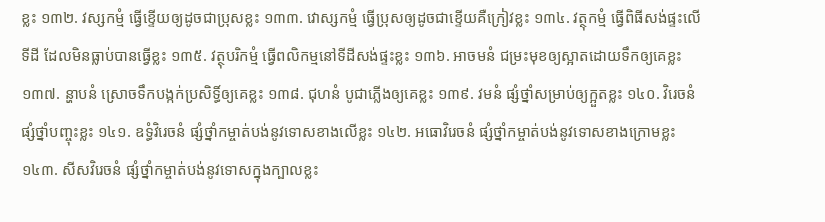ខ្លះ ១៣២. វស្សកម្មំ ធ្វើខ្ទើយឲ្យដូចជាប្រុសខ្លះ ១៣៣. វោស្សកម្មំ ធ្វើប្រុសឲ្យដូចជាខ្ទើយគឺក្រៀវខ្លះ ១៣៤. វត្ថុកម្មំ ធ្វើពិធីសង់ផ្ទះលើទីដី ដែលមិនធ្លាប់បានធ្វើខ្លះ ១៣៥. វត្ថុបរិកម្មំ ធ្វើពលិកម្មនៅទីដីសង់ផ្ទះខ្លះ ១៣៦. អាចមនំ ជម្រះមុខឲ្យស្អាតដោយទឹកឲ្យគេខ្លះ ១៣៧. ន្ហាបនំ ស្រោចទឹកបង្កក់ប្រសិទ្ធិ៍ឲ្យគេខ្លះ ១៣៨. ជុហនំ បូជាភ្លើងឲ្យគេខ្លះ ១៣៩. វមនំ ផ្សំថ្នាំសម្រាប់ឲ្យក្អួតខ្លះ ១៤០. វិរេចនំ ផ្សំថ្នាំបញ្ចុះខ្លះ ១៤១. ឧទ្ធំវិរេចនំ ផ្សំថ្នាំកម្ចាត់បង់នូវទោសខាងលើខ្លះ ១៤២. អធោវិរេចនំ ផ្សំថ្នាំកម្ចាត់បង់នូវទោសខាងក្រោមខ្លះ ១៤៣. សីសវិរេចនំ ផ្សំថ្នាំកម្ចាត់បង់នូវទោសក្នុងក្បាលខ្លះ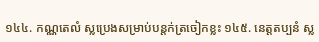១៤៤. កណ្ណតេលំ ស្លប្រេងសម្រាប់បន្តក់ត្រចៀកខ្លះ ១៤៥. នេត្តតប្បនំ ស្ល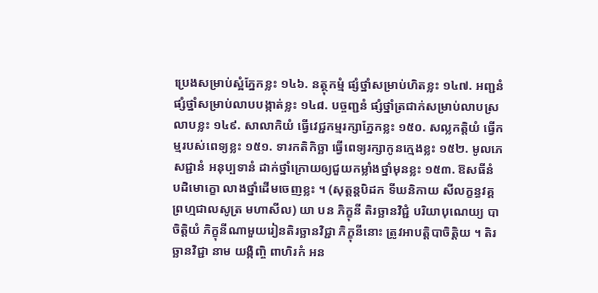ប្រេងសម្រាប់ស្អំភ្នែកខ្លះ ១៤៦. នត្ថុកម្មំ ផ្សំថ្នាំសម្រាប់ហិតខ្លះ ១៤៧. អញ្ជនំ ផ្សំថ្នាំសម្រាប់លាបបង្កាត់ខ្លះ ១៤៨. បច្ចញ្ជនំ ផ្សំថ្នាំត្រជាក់សម្រាប់លាបស្រលាបខ្លះ ១៤៩. សាលាកិយំ ធ្វើវេជ្ជកម្មរក្សាភ្នែកខ្លះ ១៥០. សល្លកត្តិយំ ធ្វើកម្មរបស់ពេទ្យខ្លះ ១៥១. ទារកតិកិច្ឆា ធ្វើពេទ្យរក្សាកូនក្មេងខ្លះ ១៥២. មូលភេសជ្ជានំ អនុប្បទានំ ដាក់ថ្នាំក្រោយឲ្យជួយកម្លាំងថ្នាំមុនខ្លះ ១៥៣. ឱសធីនំ បដិមោក្ខោ លាងថ្នាំដើមចេញខ្លះ ។ (សុត្តន្តបិដក ទីឃនិកាយ សីលក្ខន្ធវគ្គ ព្រហ្មជាលសូត្រ មហាសីល) យា បន ភិក្ខុនី តិរច្ឆានវិជ្ជំ បរិយាបុណេយ្យ បាចិត្តិយំ ភិក្ខុនីណាមួយរៀនតិរច្ឆានវិជ្ជា ភិក្ខុនីនោះ ត្រូវអាបត្តិបាចិត្តិយ ។ តិរច្ឆានវិជ្ជា នាម យង្កិញ្ចិ ពាហិរកំ អន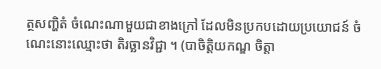ត្ថសញ្ហិតំ ចំណេះណាមួយជាខាងក្រៅ ដែលមិនប្រកបដោយប្រយោជន៍ ចំណេះនោះឈ្មោះថា តិរច្ឆានវិជ្ជា ។ (បាចិត្តិយកណ្ឌ ចិត្តា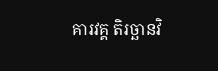គារវគ្គ តិរច្ឆានវិ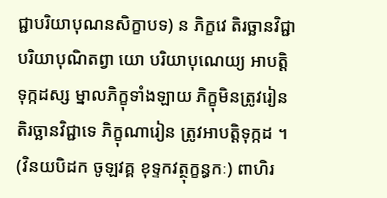ជ្ជាបរិយាបុណនសិក្ខាបទ) ន ភិក្ខវេ តិរច្ឆានវិជ្ជា បរិយាបុណិតព្វា យោ បរិយាបុណេយ្យ អាបត្តិ ទុក្កដស្ស ម្នាលភិក្ខុទាំងឡាយ ភិក្ខុមិនត្រូវរៀនតិរច្ឆានវិជ្ជាទេ ភិក្ខុណារៀន ត្រូវអាបត្តិទុក្កដ ។ (វិនយបិដក ចូឡវគ្គ ខុទ្ទកវត្ថុក្ខន្ធកៈ) ពាហិរ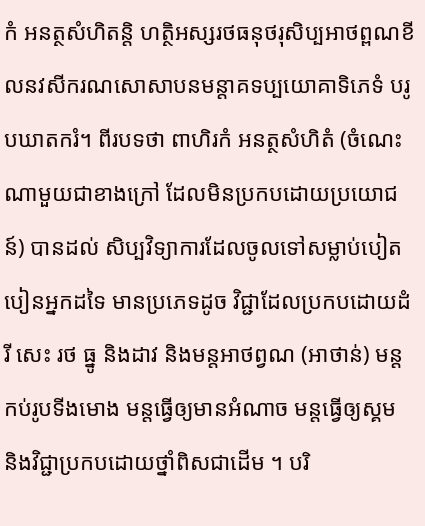កំ អនត្ថសំហិតន្តិ ហត្ថិអស្សរថធនុថរុសិប្បអាថព្ពណខីលនវសីករណសោសាបនមន្តាគទប្បយោគាទិភេទំ បរូបឃាតករំ។ ពីរបទថា ពាហិរកំ អនត្ថសំហិតំ (ចំណេះណាមួយជាខាងក្រៅ ដែលមិនប្រកបដោយប្រយោជន៍) បានដល់ សិប្បវិទ្យាការដែលចូលទៅសម្លាប់បៀតបៀនអ្នកដទៃ មានប្រភេទដូច វិជ្ជាដែលប្រកបដោយដំរី សេះ រថ ធ្នូ និងដាវ និងមន្តអាថព្វណ (អាថាន់) មន្តកប់រូបទីងមោង មន្តធ្វើឲ្យមានអំណាច មន្តធ្វើឲ្យស្គម និងវិជ្ជាប្រកបដោយថ្នាំពិសជាដើម ។ បរិ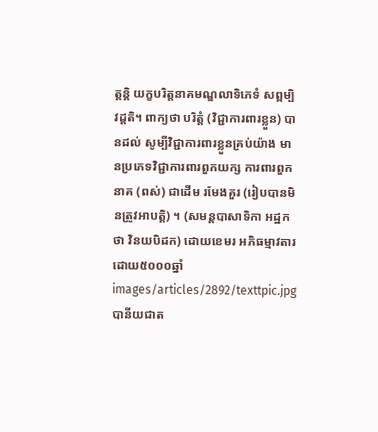ត្តន្តិ យក្ខបរិត្តនាគមណ្ឌលាទិភេទំ សព្ពម្បិ វដ្ដតិ។ ពាក្យថា បរិត្តំ (វិជ្ជាការពារខ្លួន) បានដល់ សូម្បីវិជ្ជាការពារខ្លួនគ្រប់យ៉ាង មានប្រភេទវិជ្ជាការពារពួកយក្ស ការពារពួកនាគ (ពស់) ជាដើម រមែងគួរ (រៀបបានមិនត្រូវអាបត្តិ) ។ (សមន្តបាសាទិកា អដ្ឋកថា វិនយបិដក) ដោយខេមរ អភិធម្មាវតារ ដោយ៥០០០ឆ្នាំ
images/articles/2892/texttpic.jpg
បានីយជាត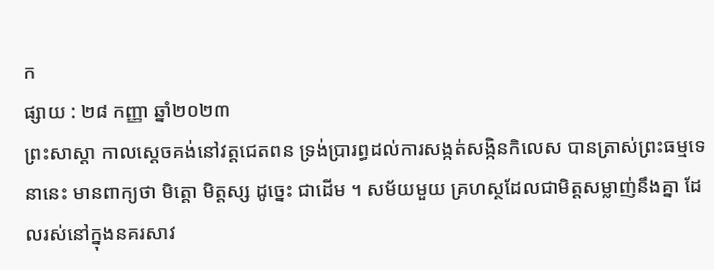ក
ផ្សាយ : ២៨ កញ្ញា ឆ្នាំ២០២៣
ព្រះសាស្ដា កាលស្ដេចគង់នៅវត្តជេតពន ទ្រង់ប្រារព្ធដល់ការសង្កត់សង្កិនកិលេស បានត្រាស់ព្រះធម្មទេនានេះ មានពាក្យថា មិត្តោ មិត្តស្ស ដូច្នេះ ជាដើម ។ សម័យមួយ គ្រហស្ថដែលជាមិត្តសម្លាញ់នឹងគ្នា ដែលរស់នៅក្នុងនគរសាវ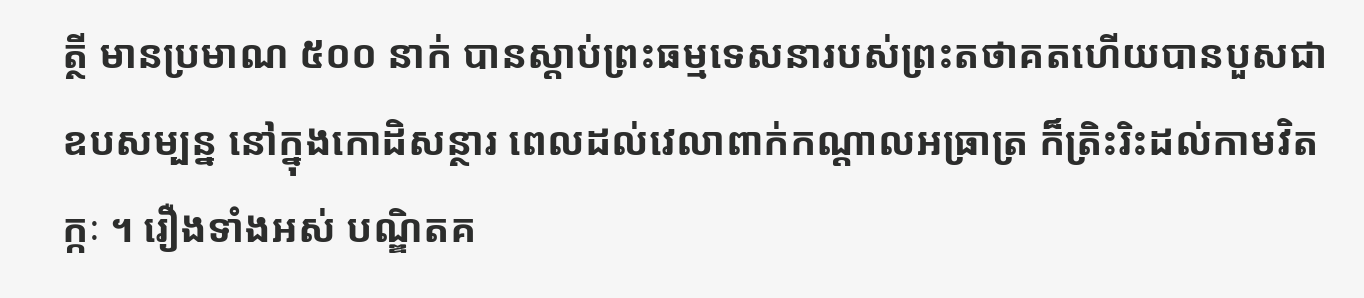ត្ថី មានប្រមាណ ៥០០ នាក់ បានស្ដាប់ព្រះធម្មទេសនារបស់ព្រះតថាគតហើយបានបួសជាឧបសម្បន្ន នៅក្នុងកោដិសន្ថារ ពេលដល់វេលាពាក់កណ្ដាលអធ្រាត្រ ក៏ត្រិះរិះដល់កាមវិតក្កៈ ។ រឿងទាំងអស់ បណ្ឌិតគ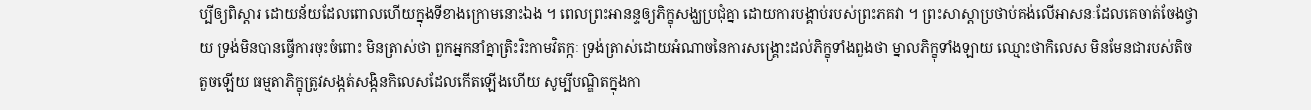ប្បីឲ្យពិស្ដារ ដោយន័យដែលពោលហើយក្នុងទីខាងក្រោមនោះឯង ។ ពេលព្រះអានន្ទឲ្យភិក្ខុសង្ឃប្រជុំគ្នា ដោយការបង្គាប់របស់ព្រះភគវា ។ ព្រះសាស្ដាប្រថាប់គង់លើអាសនៈដែលគេចាត់ចែងថ្វាយ ទ្រង់មិនបានធ្វើការចុះចំពោះ មិនត្រាស់ថា ពួកអ្នកនាំគ្នាត្រិះរិះកាមវិតក្កៈ ទ្រង់ត្រាស់ដោយអំណាចនៃការសង្គ្រោះដល់ភិក្ខុទាំងពួងថា ម្នាលភិក្ខុទាំងឡាយ ឈ្មោះថាកិលេស មិនមែនជារបស់តិចតួចឡើយ ធម្មតាភិក្ខុត្រូវសង្កត់សង្កិនកិលេសដែលកើតឡើងហើយ សូម្បីបណ្ឌិតក្នុងកា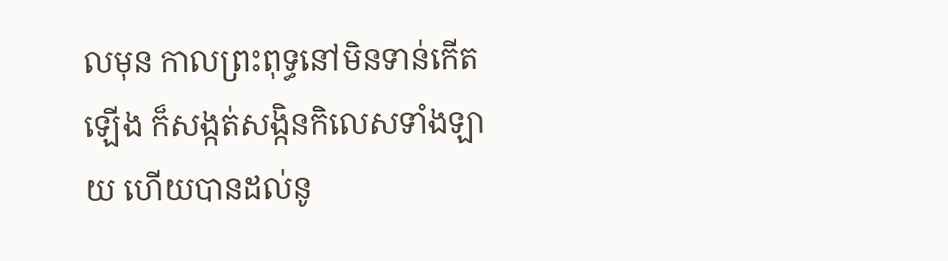លមុន កាលព្រះពុទ្ធនៅមិនទាន់កើតឡើង ក៏សង្កត់សង្កិនកិលេសទាំងឡាយ ហើយបានដល់នូ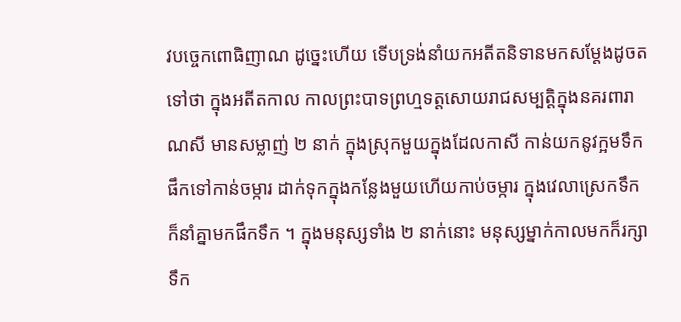វបច្ចេកពោធិញាណ ដូច្នេះហើយ ទើបទ្រង់នាំយកអតីតនិទានមកសម្ដែងដូចតទៅថា ក្នុងអតីតកាល កាលព្រះបាទព្រហ្មទត្តសោយរាជសម្បត្តិក្នុងនគរពារាណសី មានសម្លាញ់ ២ នាក់ ក្នុងស្រុកមួយក្នុងដែលកាសី កាន់យកនូវក្អមទឹកផឹកទៅកាន់ចម្ការ ដាក់ទុកក្នុងកន្លែងមួយហើយកាប់ចម្ការ ក្នុងវេលាស្រេកទឹកក៏នាំគ្នាមកផឹកទឹក ។ ក្នុងមនុស្សទាំង ២ នាក់នោះ មនុស្សម្នាក់កាលមកក៏រក្សាទឹក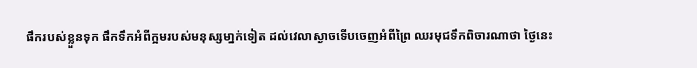ផឹករបស់ខ្លួនទុក ផឹកទឹកអំពីក្អមរបស់មនុស្សមា្នក់ទៀត ដល់វេលាស្ងាចទើបចេញអំពីព្រៃ ឈរមុជទឹកពិចារណាថា ថ្ងៃនេះ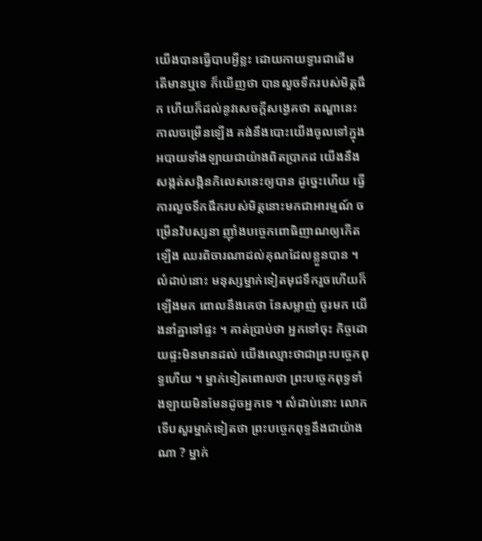យើងបានធ្វើបាបអ្វីខ្លះ ដោយកាយទ្វារជាដើម តើមានឬទេ ក៏ឃើញថា បានលួចទឹករបស់មិត្តផឹក ហើយក៏ដល់នូវសេចក្ដីសង្វេគថា តណ្ហានេះ កាលចម្រើនឡើង គង់នឹងបោះយើងចូលទៅក្នុងអបាយទាំងឡាយជាយ៉ាងពិតប្រាកដ យើងនឹងសង្កត់សង្កិនកិលេសនេះឲ្យបាន ដូច្នេះហើយ ធ្វើការលួចទឹកផឹករបស់មិត្តនោះមកជាអារម្មណ៍ ចម្រើនវិបស្សនា ញ៉ាំងបច្ចេកពោធិញាណឲ្យកើតឡើង ឈរពិចារណាដល់គុណដែលខ្លួនបាន ។ លំដាប់នោះ មនុស្សម្នាក់ទៀតមុជទឹករួចហើយក៏ឡើងមក ពោលនឹងគេថា នែសម្លាញ់ ចូរមក យើងនាំគ្នាទៅផ្ទះ ។ គាត់ប្រាប់ថា អ្នកទៅចុះ កិច្ចដោយផ្ទះមិនមានដល់ យើងឈ្មោះថាជាព្រះបច្ចេកពុទ្ធហើយ ។ ម្នាក់ទៀតពោលថា ព្រះបច្ចេកពុទ្ធទាំងឡាយមិនមែនដូចអ្នកទេ ។ លំដាប់នោះ លោកទើបសួរម្នាក់ទៀតថា ព្រះបច្ចេកពុទ្ធនឹងជាយ៉ាងណា ? ម្នាក់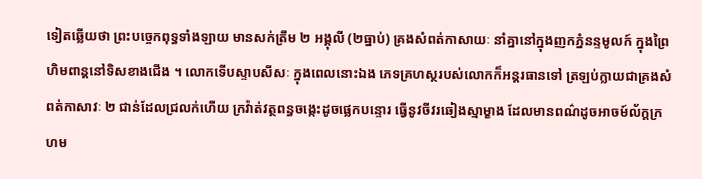ទៀតឆ្លើយថា ព្រះបច្ចេកពុទ្ធទាំងឡាយ មានសក់ត្រឹម ២ អង្គុលី (២ធ្នាប់) គ្រងសំពត់កាសាយៈ នាំគ្នានៅក្នុងញកភ្នំនន្ទមូលក៍ ក្នុងព្រៃហិមពាន្តនៅទិសខាងជើង ។ លោកទើបស្ទាបសីសៈ ក្នុងពេលនោះឯង ភេទគ្រហស្ថរបស់លោកក៏អន្តរធានទៅ ត្រឡប់ក្លាយជាគ្រងសំពត់កាសាវៈ ២ ជាន់ដែលជ្រលក់ហើយ ក្រវ៉ាត់វត្ថពន្ធចង្កេះដូចផ្លេកបន្ទោរ ធ្វើនូវចីវរឆៀងស្មាម្ខាង ដែលមានពណ៌ដូចអាចម៍ល័ក្តក្រហម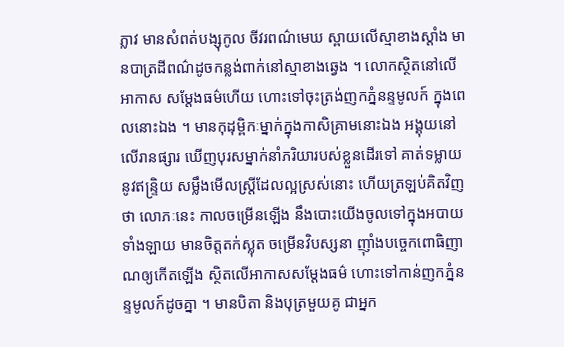ភ្លាវ មានសំពត់បង្សុកូល ចីវរពណ៌មេឃ ស្ពាយលើស្មាខាងស្តាំង មានបាត្រដីពណ៌ដូចកន្លង់ពាក់នៅស្មាខាងឆ្វេង ។ លោកស្ថិតនៅលើអាកាស សម្ដែងធម៌ហើយ ហោះទៅចុះត្រង់ញកភ្នំនន្ទមូលក៍ ក្នុងពេលនោះឯង ។ មានកុដុម្ពិកៈម្នាក់ក្នុងកាសិគ្រាមនោះឯង អង្គុយនៅលើរានផ្សារ ឃើញបុរសម្នាក់នាំភរិយារបស់ខ្លួនដើរទៅ គាត់ទម្លាយនូវឥន្ទ្រិយ សម្លឹងមើលស្ត្រីដែលល្អស្រស់នោះ ហើយត្រឡប់គិតវិញថា លោភៈនេះ កាលចម្រើនឡើង នឹងបោះយើងចូលទៅក្នុងអបាយទាំងឡាយ មានចិត្តតក់ស្លុត ចម្រើនវិបស្សនា ញ៉ាំងបច្ចេកពោធិញាណឲ្យកើតឡើង ស្ថិតលើអាកាសសម្ដែងធម៌ ហោះទៅកាន់ញកភ្នំនន្ទមូលក៍ដូចគ្នា ។ មានបិតា និងបុត្រមួយគូ ជាអ្នក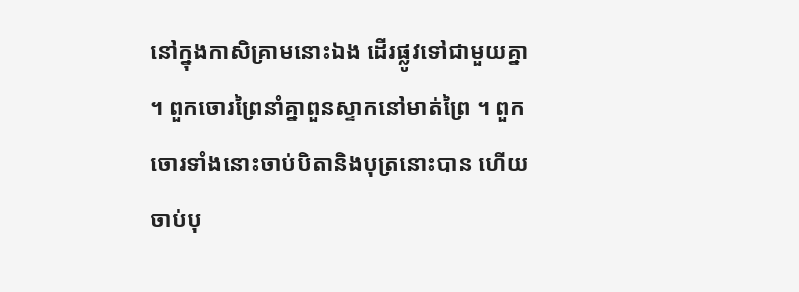នៅក្នុងកាសិគ្រាមនោះឯង ដើរផ្លូវទៅជាមួយគ្នា ។ ពួកចោរព្រៃនាំគ្នាពួនស្ទាកនៅមាត់ព្រៃ ។ ពួកចោរទាំងនោះចាប់បិតានិងបុត្រនោះបាន ហើយចាប់បុ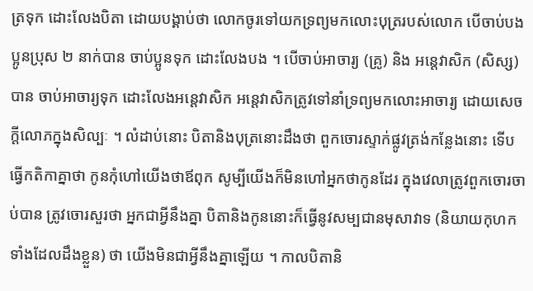ត្រទុក ដោះលែងបិតា ដោយបង្គាប់ថា លោកចូរទៅយកទ្រព្យមកលោះបុត្ររបស់លោក បើចាប់បងប្អូនប្រុស ២ នាក់បាន ចាប់ប្អូនទុក ដោះលែងបង ។ បើចាប់អាចារ្យ (គ្រូ) និង អន្តេវាសិក (សិស្ស) បាន ចាប់អាចារ្យទុក ដោះលែងអន្តេវាសិក អន្តេវាសិកត្រូវទៅនាំទ្រព្យមកលោះអាចារ្យ ដោយសេចក្ដីលោភក្នុងសិល្បៈ ។ លំដាប់នោះ បិតានិងបុត្រនោះដឹងថា ពួកចោរស្ទាក់ផ្លូវត្រង់កន្លែងនោះ ទើបធ្វើកតិកាគ្នាថា កូនកុំហៅយើងថាឪពុក សូម្បីយើងក៏មិនហៅអ្នកថាកូនដែរ ក្នុងវេលាត្រូវពួកចោរចាប់បាន ត្រូវចោរសួរថា អ្នកជាអ្វីនឹងគ្នា បិតានិងកូននោះក៏ធ្វើនូវសម្បជានមុសាវាទ (និយាយកុហកទាំងដែលដឹងខ្លួន) ថា យើងមិនជាអ្វីនឹងគ្នាឡើយ ។ កាលបិតានិ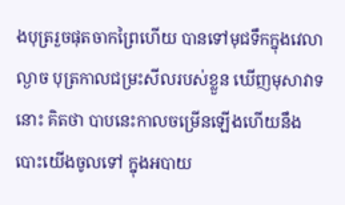ងបុត្ររួចផុតចាកព្រៃហើយ បានទៅមុជទឹកក្នុងវេលាល្ងាច បុត្រកាលជម្រះសីលរបស់ខ្លួន ឃើញមុសាវាទនោះ គិតថា បាបនេះកាលចម្រើនឡើងហើយនឹងបោះយើងចូលទៅ ក្នុងអបាយ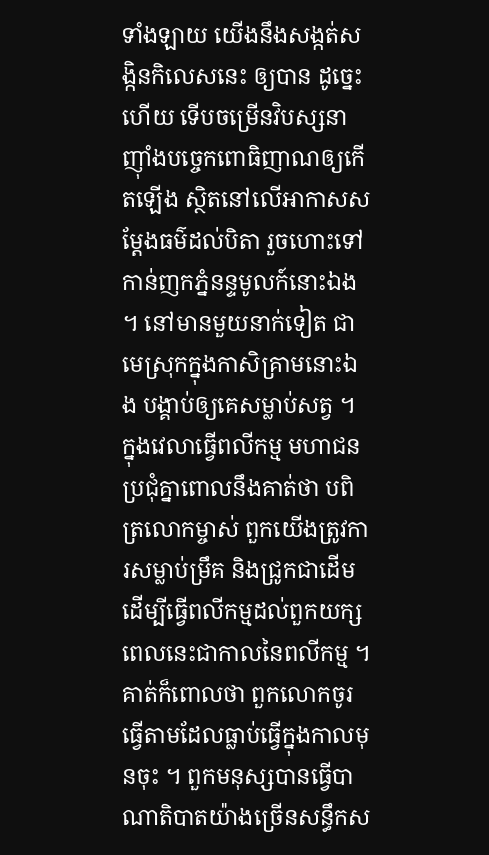ទាំងឡាយ យើងនឹងសង្កត់សង្កិនកិលេសនេះ ឲ្យបាន ដូច្នេះហើយ ទើបចម្រើនវិបស្សនា ញ៉ាំងបច្ចេកពោធិញាណឲ្យកើតឡើង ស្ថិតនៅលើអាកាសសម្ដែងធម៌ដល់បិតា រួចហោះទៅកាន់ញកភ្នំនន្ទមូលក៍នោះឯង ។ នៅមានមួយនាក់ទៀត ជាមេស្រុកក្នុងកាសិគ្រាមនោះឯង បង្គាប់ឲ្យគេសម្លាប់សត្វ ។ ក្នុងវេលាធ្វើពលីកម្ម មហាជនប្រជុំគ្នាពោលនឹងគាត់ថា បពិត្រលោកម្ចាស់ ពួកយើងត្រូវការសម្លាប់ម្រឹគ និងជ្រូកជាដើម ដើម្បីធ្វើពលីកម្មដល់ពួកយក្ស ពេលនេះជាកាលនៃពលីកម្ម ។ គាត់ក៏ពោលថា ពួកលោកចូរធ្វើតាមដែលធ្លាប់ធ្វើក្នុងកាលមុនចុះ ។ ពួកមនុស្សបានធ្វើបាណាតិបាតយ៉ាងច្រើនសន្ធឹកស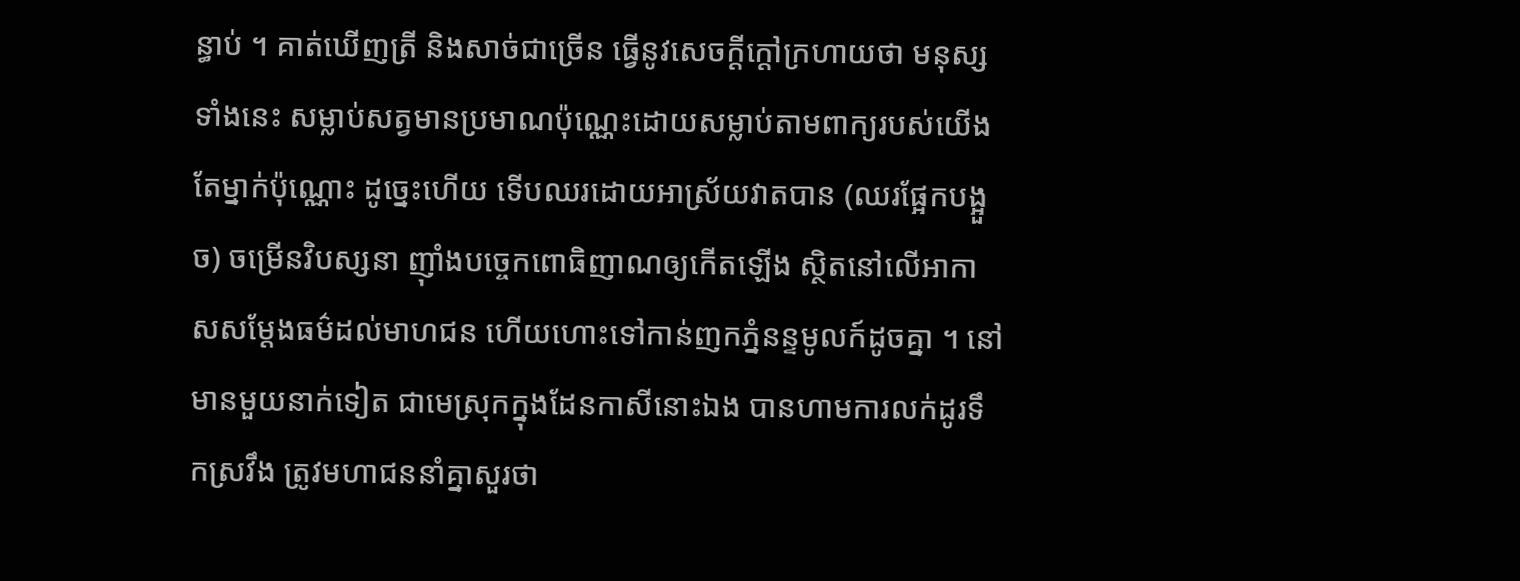ន្ធាប់ ។ គាត់ឃើញត្រី និងសាច់ជាច្រើន ធ្វើនូវសេចក្ដីក្ដៅក្រហាយថា មនុស្សទាំងនេះ សម្លាប់សត្វមានប្រមាណប៉ុណ្ណេះដោយសម្លាប់តាមពាក្យរបស់យើងតែម្នាក់ប៉ុណ្ណោះ ដូច្នេះហើយ ទើបឈរដោយអាស្រ័យវាតបាន (ឈរផ្អែកបង្អួច) ចម្រើនវិបស្សនា ញ៉ាំងបច្ចេកពោធិញាណឲ្យកើតឡើង ស្ថិតនៅលើអាកាសសម្ដែងធម៌ដល់មាហជន ហើយហោះទៅកាន់ញកភ្នំនន្ទមូលក៍ដូចគ្នា ។ នៅមានមួយនាក់ទៀត ជាមេស្រុកក្នុងដែនកាសីនោះឯង បានហាមការលក់ដូរទឹកស្រវឹង ត្រូវមហាជននាំគ្នាសួរថា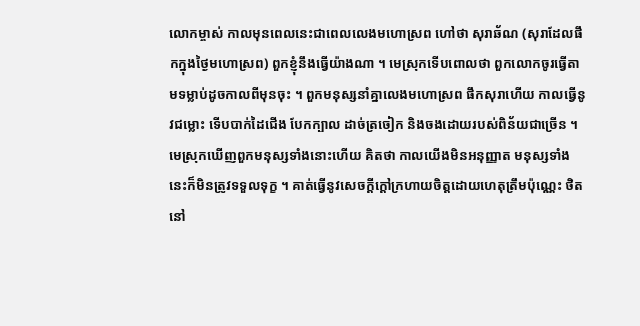លោកម្ចាស់ កាលមុនពេលនេះជាពេលលេងមហោស្រព ហៅថា សុរាឆ័ណ (សុរាដែលផឹកក្នុងថ្ងៃមហោស្រព) ពួកខ្ញុំនឹងធ្វើយ៉ាងណា ។ មេស្រុកទើបពោលថា ពួកលោកចូរធ្វើតាមទម្លាប់ដូចកាលពីមុនចុះ ។ ពួកមនុស្សនាំគ្នាលេងមហោស្រព ផឹកសុរាហើយ កាលធ្វើនូវជម្លោះ ទើបបាក់ដៃជើង បែកក្បាល ដាច់ត្រចៀក និងចងដោយរបស់ពិន័យជាច្រើន ។ មេស្រុកឃើញពួកមនុស្សទាំងនោះហើយ គិតថា កាលយើងមិនអនុញ្ញាត មនុស្សទាំងនេះក៏មិនត្រូវទទួលទុក្ខ ។ គាត់ធ្វើនូវសេចក្ដីក្ដៅក្រហាយចិត្តដោយហេតុត្រឹមប៉ុណ្ណេះ ថិតនៅ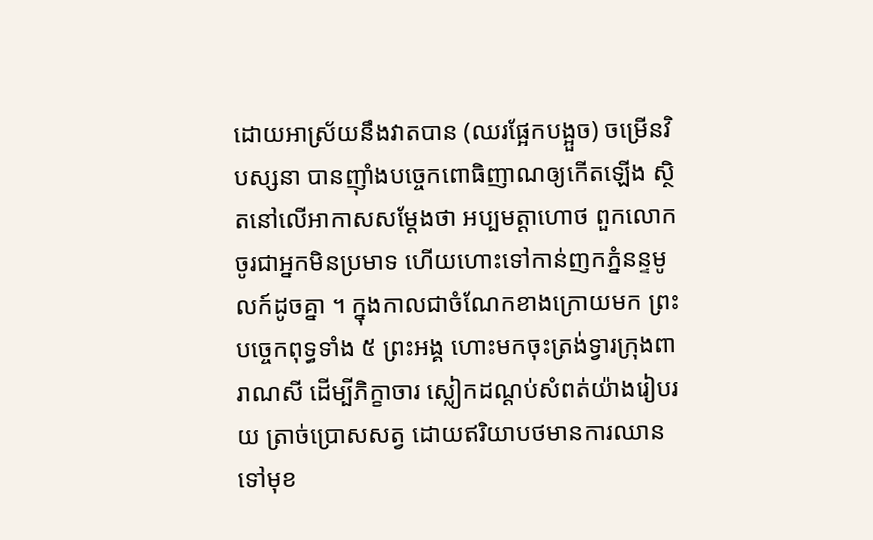ដោយអាស្រ័យនឹងវាតបាន (ឈរផ្អែកបង្អួច) ចម្រើនវិបស្សនា បានញ៉ាំងបច្ចេកពោធិញាណឲ្យកើតឡើង ស្ថិតនៅលើអាកាសសម្ដែងថា អប្បមត្តាហោថ ពួកលោកចូរជាអ្នកមិនប្រមាទ ហើយហោះទៅកាន់ញកភ្នំនន្ទមូលក៍ដូចគ្នា ។ ក្នុងកាលជាចំណែកខាងក្រោយមក ព្រះបច្ចេកពុទ្ធទាំង ៥ ព្រះអង្គ ហោះមកចុះត្រង់ទ្វារក្រុងពារាណសី ដើម្បីភិក្ខាចារ ស្លៀកដណ្ដប់សំពត់យ៉ាងរៀបរយ ត្រាច់ប្រោសសត្វ ដោយឥរិយាបថមានការឈានទៅមុខ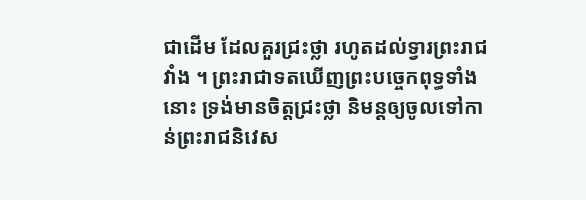ជាដើម ដែលគួរជ្រះថ្លា រហូតដល់ទ្វារព្រះរាជវាំង ។ ព្រះរាជាទតឃើញព្រះបច្ចេកពុទ្ធទាំងនោះ ទ្រង់មានចិត្តជ្រះថ្លា និមន្តឲ្យចូលទៅកាន់ព្រះរាជនិវេស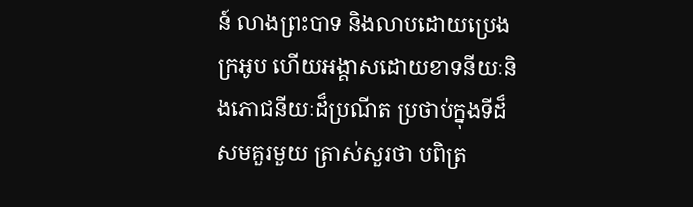ន៍ លាងព្រះបាទ និងលាបដោយប្រេងក្រអូប ហើយអង្គាសដោយខាទនីយៈនិងភោជនីយៈដ៏ប្រណីត ប្រថាប់ក្នុងទីដ៏សមគួរមួយ ត្រាស់សួរថា បពិត្រ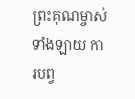ព្រះគុណម្ចាស់ទាំងឡាយ ការបព្វ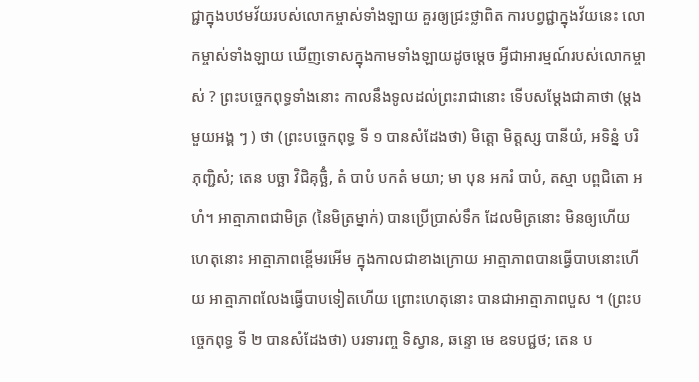ជ្ជាក្នុងបឋមវ័យរបស់លោកម្ចាស់ទាំងឡាយ គួរឲ្យជ្រះថ្លាពិត ការបព្វជ្ជាក្នុងវ័យនេះ លោកម្ចាស់ទាំងឡាយ ឃើញទោសក្នុងកាមទាំងឡាយដូចម្ដេច អ្វីជាអារម្មណ៍របស់លោកម្ចាស់ ? ព្រះបច្ចេកពុទ្ធទាំងនោះ កាលនឹងទូលដល់ព្រះរាជានោះ ទើបសម្ដែងជាគាថា (ម្ដងមួយអង្គ ៗ ) ថា (ព្រះបច្ចេកពុទ្ធ ទី ១ បានសំដែងថា) មិត្តោ មិត្តស្ស បានីយំ, អទិន្នំ បរិភុញ្ជិសំ; តេន បច្ឆា វិជិគុច្ឆិំ, តំ បាបំ បកតំ មយា; មា បុន អករំ បាបំ, តស្មា បព្ពជិតោ អហំ។ អាត្មាភាពជាមិត្រ (នៃមិត្រម្នាក់) បានប្រើប្រាស់ទឹក ដែលមិត្រនោះ មិនឲ្យហើយ ហេតុនោះ អាត្មាភាពខ្ពើមរអើម ក្នុងកាលជាខាងក្រោយ អាត្មាភាពបានធ្វើបាបនោះហើយ អាត្មាភាពលែងធ្វើបាបទៀតហើយ ព្រោះហេតុនោះ បានជាអាត្មាភាពបួស ។ (ព្រះបច្ចេកពុទ្ធ ទី ២ បានសំដែងថា) បរទារញ្ច ទិស្វាន, ឆន្ទោ មេ ឧទបជ្ជថ; តេន ប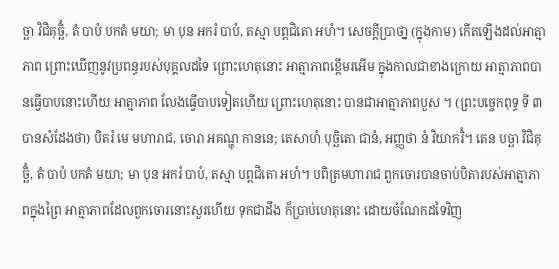ច្ឆា វិជិគុច្ឆិំ, តំ បាបំ បកតំ មយា; មា បុន អករំ បាបំ, តស្មា បព្ពជិតោ អហំ។ សេចក្តីបា្រថា្ន (ក្នុងកាម) កើតឡើងដល់អាត្មាភាព ព្រោះឃើញនូវប្រពន្ធរបស់បុគ្គលដទៃ ព្រោះហេតុនោះ អាត្មាភាពខ្ពើមរអើម ក្នុងកាលជាខាងក្រោយ អាត្មាភាពបានធ្វើបាបនោះហើយ អាត្មាភាព លែងធ្វើបាបទៀតហើយ ព្រោះហេតុនោះ បានជាអាត្មាភាពបួស ។ (ព្រះបច្ចេកពុទ្ធ ទី ៣ បានសំដែងថា) បិតរំ មេ មហារាជ, ចោរា អគណ្ហុ កាននេ; តេសាហំ បុច្ឆិតោ ជានំ, អញ្ញថា នំ វិយាករិំ។ តេន បច្ឆា វិជិគុច្ឆិំ, តំ បាបំ បកតំ មយា; មា បុន អករំ បាបំ, តស្មា បព្ពជិតោ អហំ។ បពិត្រមហារាជ ពួកចោរបានចាប់បិតារបស់អាត្មាភាពក្នុងព្រៃ អាត្មាភាពដែលពួកចោរនោះសួរហើយ ទុកជាដឹង ក៏បា្រប់ហេតុនោះ ដោយចំណែកដទៃវិញ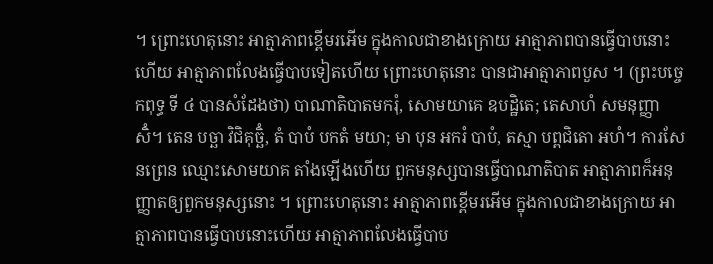។ ព្រោះហេតុនោះ អាត្មាភាពខ្ពើមរអើម ក្នុងកាលជាខាងក្រោយ អាត្មាភាពបានធ្វើបាបនោះហើយ អាត្មាភាពលែងធ្វើបាបទៀតហើយ ព្រោះហេតុនោះ បានជាអាត្មាភាពបួស ។ (ព្រះបច្ចេកពុទ្ធ ទី ៤ បានសំដែងថា) បាណាតិបាតមករុំ, សោមយាគេ ឧបដ្ឋិតេ; តេសាហំ សមនុញ្ញាសិំ។ តេន បច្ឆា វិជិគុច្ឆិំ, តំ បាបំ បកតំ មយា; មា បុន អករំ បាបំ, តស្មា បព្ពជិតោ អហំ។ ការសែនព្រេន ឈ្មោះសោមយាគ តាំងឡើងហើយ ពួកមនុស្សបានធ្វើបាណាតិបាត អាត្មាភាពក៏អនុញ្ញាតឲ្យពួកមនុស្សនោះ ។ ព្រោះហេតុនោះ អាត្មាភាពខ្ពើមរអើម ក្នុងកាលជាខាងក្រោយ អាត្មាភាពបានធ្វើបាបនោះហើយ អាត្មាភាពលែងធ្វើបាប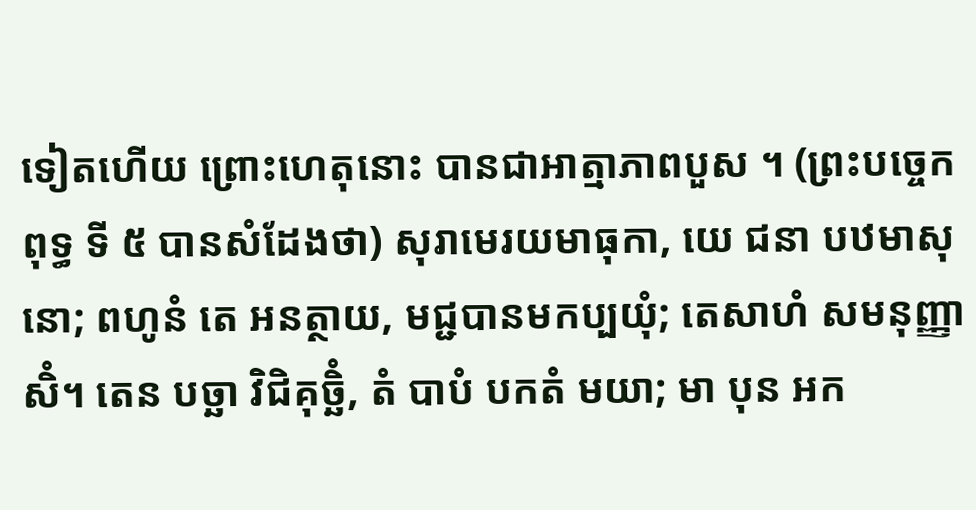ទៀតហើយ ព្រោះហេតុនោះ បានជាអាត្មាភាពបួស ។ (ព្រះបច្ចេកពុទ្ធ ទី ៥ បានសំដែងថា) សុរាមេរយមាធុកា, យេ ជនា បឋមាសុ នោ; ពហូនំ តេ អនត្ថាយ, មជ្ជបានមកប្បយុំ; តេសាហំ សមនុញ្ញាសិំ។ តេន បច្ឆា វិជិគុច្ឆិំ, តំ បាបំ បកតំ មយា; មា បុន អក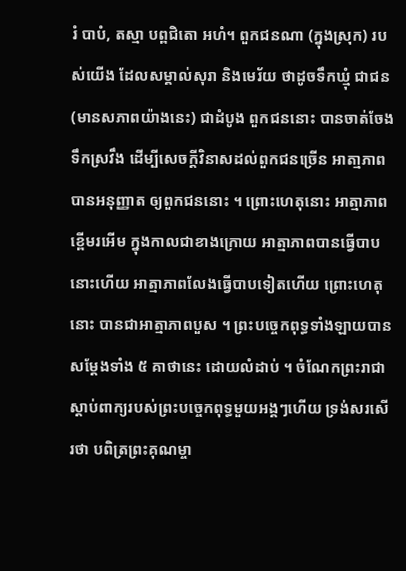រំ បាបំ, តស្មា បព្ពជិតោ អហំ។ ពួកជនណា (ក្នុងស្រុក) របស់យើង ដែលសម្គាល់សុរា និងមេរ័យ ថាដូចទឹកឃ្មុំ ជាជន (មានសភាពយ៉ាងនេះ) ជាដំបូង ពួកជននោះ បានចាត់ចែងទឹកស្រវឹង ដើម្បីសេចក្តីវិនាសដល់ពួកជនច្រើន អាតា្មភាពបានអនុញ្ញាត ឲ្យពួកជននោះ ។ ព្រោះហេតុនោះ អាត្មាភាពខ្ពើមរអើម ក្នុងកាលជាខាងក្រោយ អាត្មាភាពបានធ្វើបាបនោះហើយ អាត្មាភាពលែងធ្វើបាបទៀតហើយ ព្រោះហេតុនោះ បានជាអាត្មាភាពបួស ។ ព្រះបច្ចេកពុទ្ធទាំងឡាយបានសម្ដែងទាំង ៥ គាថានេះ ដោយលំដាប់ ។ ចំណែកព្រះរាជាស្ដាប់ពាក្យរបស់ព្រះបច្ចេកពុទ្ធមួយអង្គៗហើយ ទ្រង់សរសើរថា បពិត្រព្រះគុណម្ចា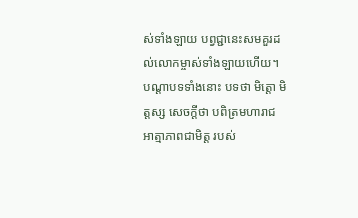ស់ទាំងឡាយ បព្វជ្ជានេះសមគួរដល់លោកម្ចាស់ទាំងឡាយហើយ។ បណ្ដាបទទាំងនោះ បទថា មិត្តោ មិត្តស្ស សេចក្ដីថា បពិត្រមហារាជ អាត្មាភាពជាមិត្ត របស់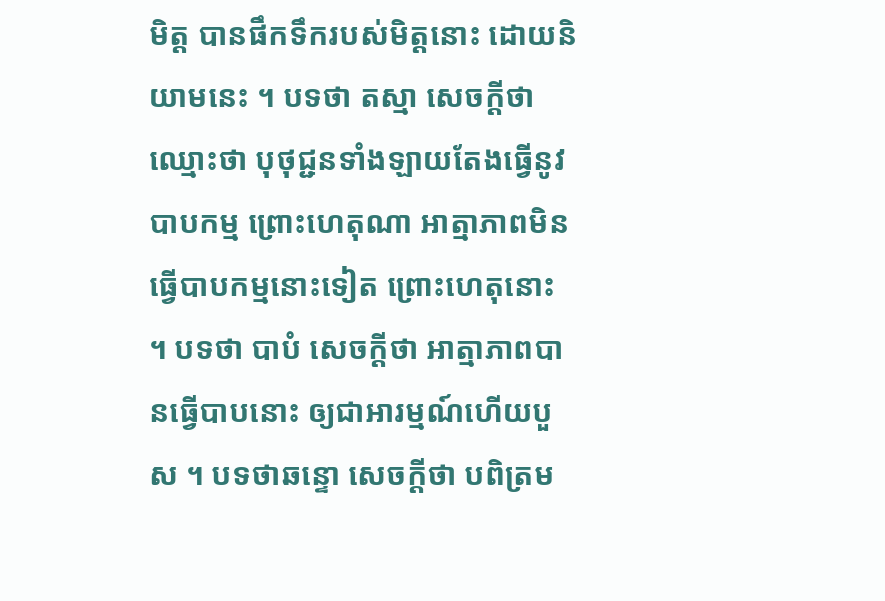មិត្ត បានផឹកទឹករបស់មិត្តនោះ ដោយនិយាមនេះ ។ បទថា តស្មា សេចក្ដីថា ឈ្មោះថា បុថុជ្ជនទាំងឡាយតែងធ្វើនូវបាបកម្ម ព្រោះហេតុណា អាត្មាភាពមិនធ្វើបាបកម្មនោះទៀត ព្រោះហេតុនោះ ។ បទថា បាបំ សេចក្ដីថា អាត្មាភាពបានធ្វើបាបនោះ ឲ្យជាអារម្មណ៍ហើយបួស ។ បទថាឆន្ទោ សេចក្ដីថា បពិត្រម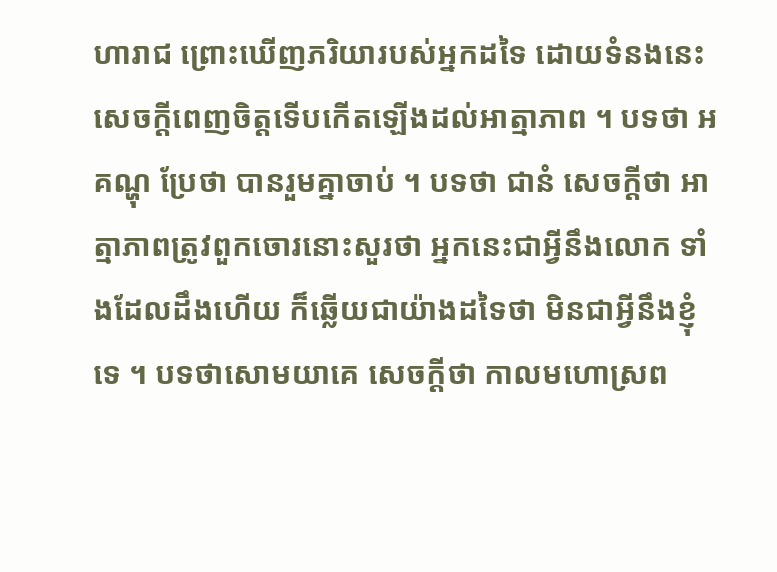ហារាជ ព្រោះឃើញភរិយារបស់អ្នកដទៃ ដោយទំនងនេះ សេចក្ដីពេញចិត្តទើបកើតឡើងដល់អាត្មាភាព ។ បទថា អគណ្ហុ ប្រែថា បានរួមគ្នាចាប់ ។ បទថា ជានំ សេចក្ដីថា អាត្មាភាពត្រូវពួកចោរនោះសួរថា អ្នកនេះជាអ្វីនឹងលោក ទាំងដែលដឹងហើយ ក៏ឆ្លើយជាយ៉ាងដទៃថា មិនជាអ្វីនឹងខ្ញុំទេ ។ បទថាសោមយាគេ សេចក្ដីថា កាលមហោស្រព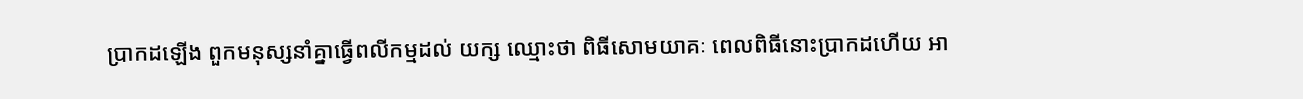ប្រាកដឡើង ពួកមនុស្សនាំគ្នាធ្វើពលីកម្មដល់ យក្ស ឈ្មោះថា ពិធីសោមយាគៈ ពេលពិធីនោះប្រាកដហើយ អា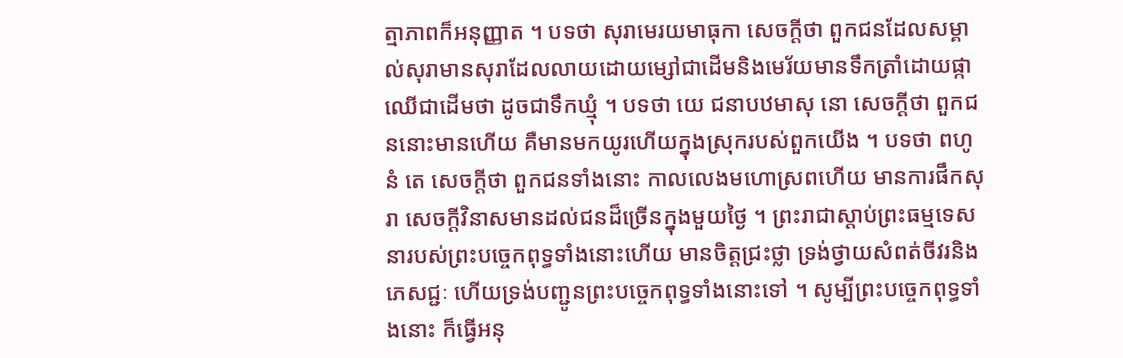ត្មាភាពក៏អនុញ្ញាត ។ បទថា សុរាមេរយមាធុកា សេចក្ដីថា ពួកជនដែលសម្គាល់សុរាមានសុរាដែលលាយដោយម្សៅជាដើមនិងមេរ័យមានទឹកត្រាំដោយផ្កាឈើជាដើមថា ដូចជាទឹកឃ្មុំ ។ បទថា យេ ជនាបឋមាសុ នោ សេចក្ដីថា ពួកជននោះមានហើយ គឺមានមកយូរហើយក្នុងស្រុករបស់ពួកយើង ។ បទថា ពហូនំ តេ សេចក្ដីថា ពួកជនទាំងនោះ កាលលេងមហោស្រពហើយ មានការផឹកសុរា សេចក្ដីវិនាសមានដល់ជនដ៏ច្រើនក្នុងមួយថ្ងៃ ។ ព្រះរាជាស្ដាប់ព្រះធម្មទេសនារបស់ព្រះបច្ចេកពុទ្ធទាំងនោះហើយ មានចិត្តជ្រះថ្លា ទ្រង់ថ្វាយសំពត់ចីវរនិងភេសជ្ជៈ ហើយទ្រង់បញ្ជូនព្រះបច្ចេកពុទ្ធទាំងនោះទៅ ។ សូម្បីព្រះបច្ចេកពុទ្ធទាំងនោះ ក៏ធ្វើអនុ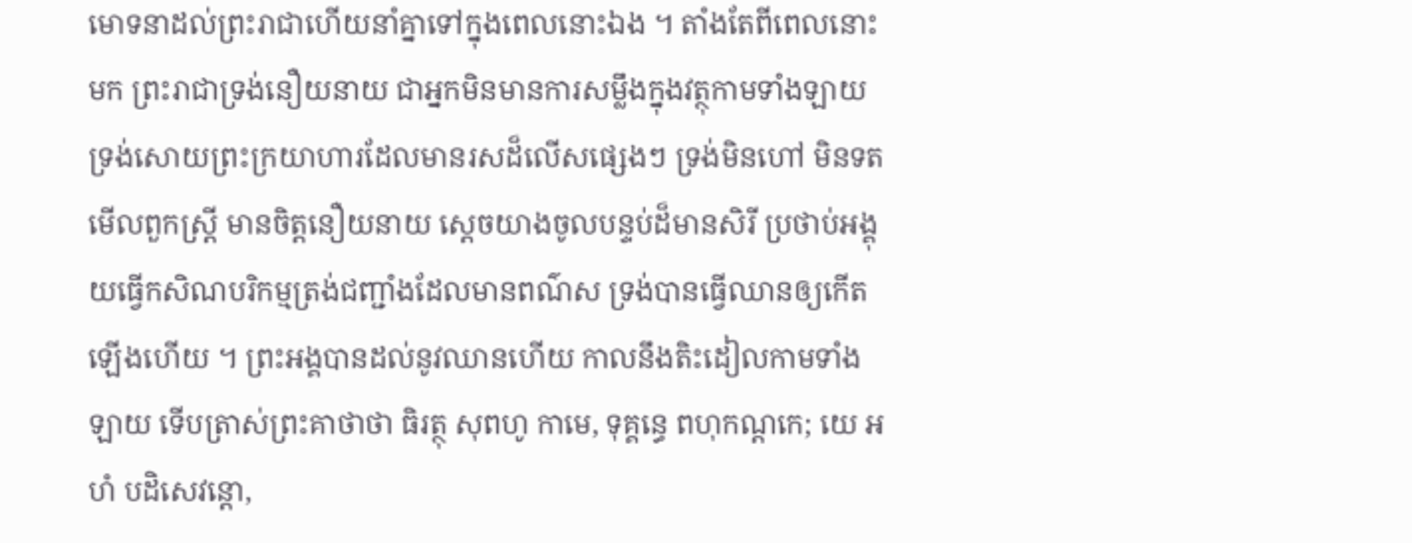មោទនាដល់ព្រះរាជាហើយនាំគ្នាទៅក្នុងពេលនោះឯង ។ តាំងតែពីពេលនោះមក ព្រះរាជាទ្រង់នឿយនាយ ជាអ្នកមិនមានការសម្លឹងក្នុងវត្ថុកាមទាំងឡាយ ទ្រង់សោយព្រះក្រយាហារដែលមានរសដ៏លើសផ្សេងៗ ទ្រង់មិនហៅ មិនទតមើលពួកស្ត្រី មានចិត្តនឿយនាយ ស្ដេចយាងចូលបន្ទប់ដ៏មានសិរី ប្រថាប់អង្គុយធ្វើកសិណបរិកម្មត្រង់ជញ្ជាំងដែលមានពណ៌ស ទ្រង់បានធ្វើឈានឲ្យកើតឡើងហើយ ។ ព្រះអង្គបានដល់នូវឈានហើយ កាលនឹងតិះដៀលកាមទាំងឡាយ ទើបត្រាស់ព្រះគាថាថា ធិរត្ថុ សុពហូ កាមេ, ទុគ្គន្ធេ ពហុកណ្ដកេ; យេ អហំ បដិសេវន្តោ,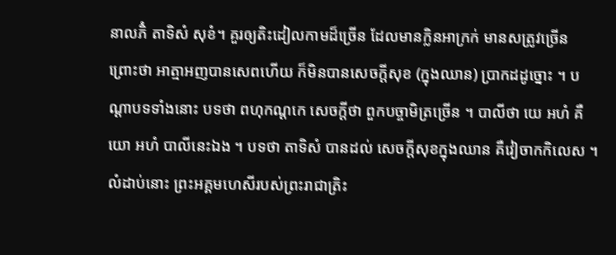នាលភិំ តាទិសំ សុខំ។ គួរឲ្យតិះដៀលកាមដ៏ច្រើន ដែលមានក្លិនអាក្រក់ មានសត្រូវច្រើន ព្រោះថា អាត្មាអញបានសេពហើយ ក៏មិនបានសេចក្តីសុខ (ក្នុងឈាន) បា្រកដដូច្នោះ ។ បណ្ដាបទទាំងនោះ បទថា ពហុកណ្ដកេ សេចក្ដីថា ពួកបច្ចាមិត្រច្រើន ។ បាលីថា យេ អហំ គឺ យោ អហំ បាលីនេះឯង ។ បទថា តាទិសំ បានដល់ សេចក្ដីសុខក្នុងឈាន គឺវៀចាកកិលេស ។ លំដាប់នោះ ព្រះអគ្គមហេសីរបស់ព្រះរាជាត្រិះ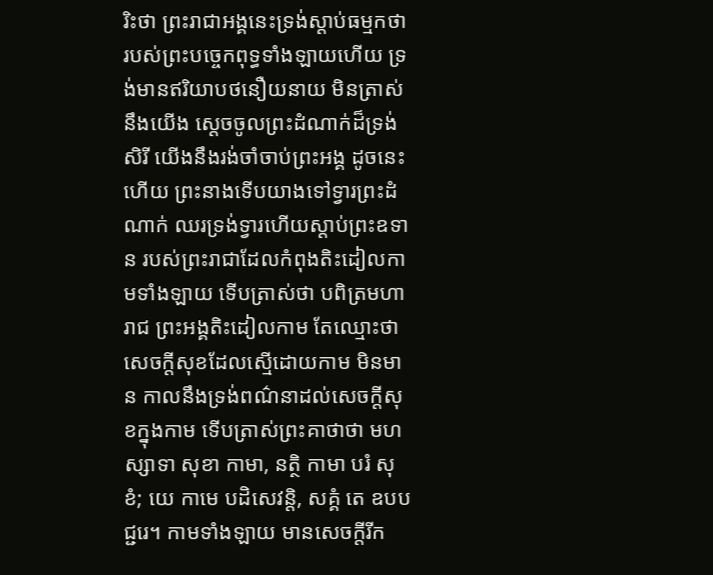រិះថា ព្រះរាជាអង្គនេះទ្រង់ស្ដាប់ធម្មកថារបស់ព្រះបច្ចេកពុទ្ធទាំងឡាយហើយ ទ្រង់មានឥរិយាបថនឿយនាយ មិនត្រាស់នឹងយើង ស្ដេចចូលព្រះដំណាក់ដ៏ទ្រង់សិរី យើងនឹងរង់ចាំចាប់ព្រះអង្គ ដូចនេះហើយ ព្រះនាងទើបយាងទៅទ្វារព្រះដំណាក់ ឈរទ្រង់ទ្វារហើយស្ដាប់ព្រះឧទាន របស់ព្រះរាជាដែលកំពុងតិះដៀលកាមទាំងឡាយ ទើបត្រាស់ថា បពិត្រមហារាជ ព្រះអង្គតិះដៀលកាម តែឈ្មោះថាសេចក្ដីសុខដែលស្មើដោយកាម មិនមាន កាលនឹងទ្រង់ពណ៌នាដល់សេចក្ដីសុខក្នុងកាម ទើបត្រាស់ព្រះគាថាថា មហស្សាទា សុខា កាមា, នត្ថិ កាមា បរំ សុខំ; យេ កាមេ បដិសេវន្តិ, សគ្គំ តេ ឧបបជ្ជរេ។ កាមទាំងឡាយ មានសេចក្តីរីក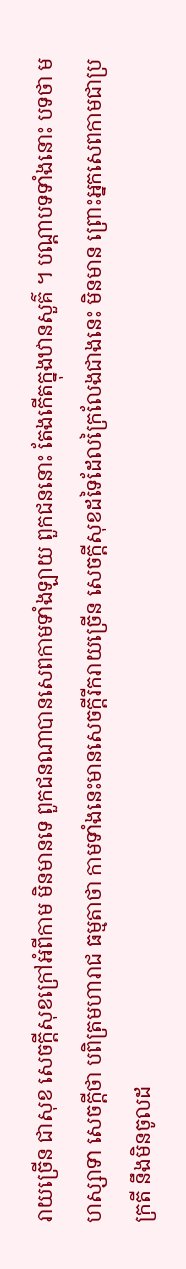រាយច្រើន ជាសុខ សេចក្តីសុខក្រៅអំពីកាម មិនមានទេ ពួកជនណាបានសេពកាមទាំងឡាយ ពួកជននោះ តែងកើតក្នុងឋានសួគ៌ ។ បណ្ដាបទទាំងនោះ បទថា មហស្សាទា សេចក្ដីថា បពិត្រមហារាជ ធម្មតាថា កាមទាំងនេះមានសេចក្ដីរីករាយច្រើន សេចក្ដីសុខដទៃដែលក្រៃលែងជាងនេះ មិនមាន ព្រោះអ្នកសេពកាមជាប្រក្រតី នឹងមិនចូលដ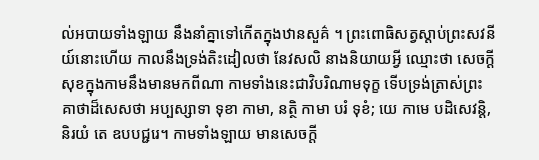ល់អបាយទាំងឡាយ នឹងនាំគ្នាទៅកើតក្នុងឋានសួគ៌ ។ ព្រះពោធិសត្វស្ដាប់ព្រះសវនីយ៍នោះហើយ កាលនឹងទ្រង់តិះដៀលថា នែវសលិ នាងនិយាយអ្វី ឈ្មោះថា សេចក្ដីសុខក្នុងកាមនឹងមានមកពីណា កាមទាំងនេះជាវិបរិណាមទុក្ខ ទើបទ្រង់ត្រាស់ព្រះគាថាដ៏សេសថា អប្បស្សាទា ទុខា កាមា, នត្ថិ កាមា បរំ ទុខំ; យេ កាមេ បដិសេវន្តិ, និរយំ តេ ឧបបជ្ជរេ។ កាមទាំងឡាយ មានសេចក្តី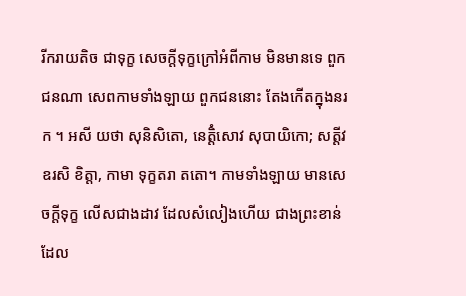រីករាយតិច ជាទុក្ខ សេចក្តីទុក្ខក្រៅអំពីកាម មិនមានទេ ពួកជនណា សេពកាមទាំងឡាយ ពួកជននោះ តែងកើតក្នុងនរក ។ អសី យថា សុនិសិតោ, នេត្តិំសោវ សុបាយិកោ; សត្តីវ ឧរសិ ខិត្តា, កាមា ទុក្ខតរា តតោ។ កាមទាំងឡាយ មានសេចក្តីទុក្ខ លើសជាងដាវ ដែលសំលៀងហើយ ជាងព្រះខាន់ដែល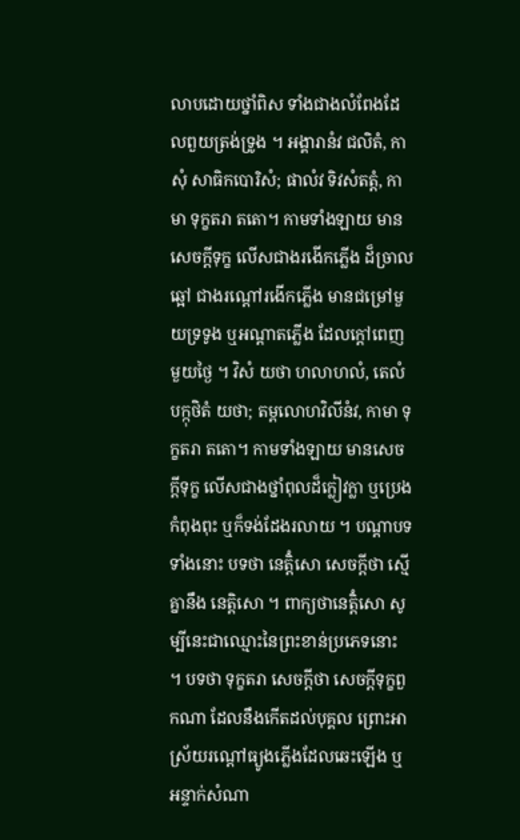លាបដោយថ្នាំពិស ទាំងជាងលំពែងដែលពួយត្រង់ទ្រូង ។ អង្គារានំវ ជលិតំ, កាសុំ សាធិកបោរិសំ; ផាលំវ ទិវសំតត្តំ, កាមា ទុក្ខតរា តតោ។ កាមទាំងឡាយ មានសេចក្តីទុក្ខ លើសជាងរងើកភ្លើង ដ៏ច្រាលឆ្អៅ ជាងរណ្តៅរងើកភ្លើង មានជម្រៅមួយទ្រទូង ឬអណ្តាតភ្លើង ដែលក្តៅពេញមួយថ្ងៃ ។ វិសំ យថា ហលាហលំ, តេលំ បក្កុថិតំ យថា; តម្ពលោហវិលីនំវ, កាមា ទុក្ខតរា តតោ។ កាមទាំងឡាយ មានសេចក្តីទុក្ខ លើសជាងថ្នាំពុលដ៏ក្លៀវក្លា ឬប្រេងកំពុងពុះ ឬក៏ទង់ដែងរលាយ ។ បណ្ដាបទទាំងនោះ បទថា នេត្តិំសោ សេចក្ដីថា ស្មើគ្នានឹង នេត្តិសោ ។ ពាក្យថានេត្តិំសោ សូម្បីនេះជាឈ្មោះនៃព្រះខាន់ប្រភេទនោះ ។ បទថា ទុក្ខតរា សេចក្ដីថា សេចក្ដីទុក្ខពួកណា ដែលនឹងកើតដល់បុគ្គល ព្រោះអាស្រ័យរណ្ដៅធ្យូងភ្លើងដែលឆេះឡើង ឬអន្ទាក់សំណា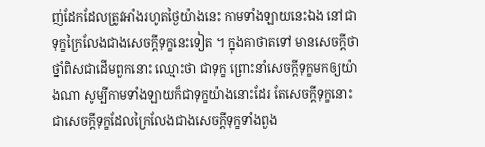ញ់ដែកដែលត្រូវអាំងរហូតថ្ងៃយ៉ាងនេះ កាមទាំងឡាយនេះឯង នៅជាទុក្ខក្រៃលែងជាងសេចក្ដីទុក្ខនេះទៀត ។ ក្នុងគាថាតទៅ មានសេចក្ដីថា ថ្នាំពិសជាដើមពួកនោះ ឈ្មោះថា ជាទុក្ខ ព្រោះនាំសេចក្ដីទុក្ខមកឲ្យយ៉ាងណា សូម្បីកាមទាំងឡាយក៏ជាទុក្ខយ៉ាងនោះដែរ តែសេចក្ដីទុក្ខនោះជាសេចក្ដីទុក្ខដែលក្រៃលែងជាងសេចក្ដីទុក្ខទាំងពួង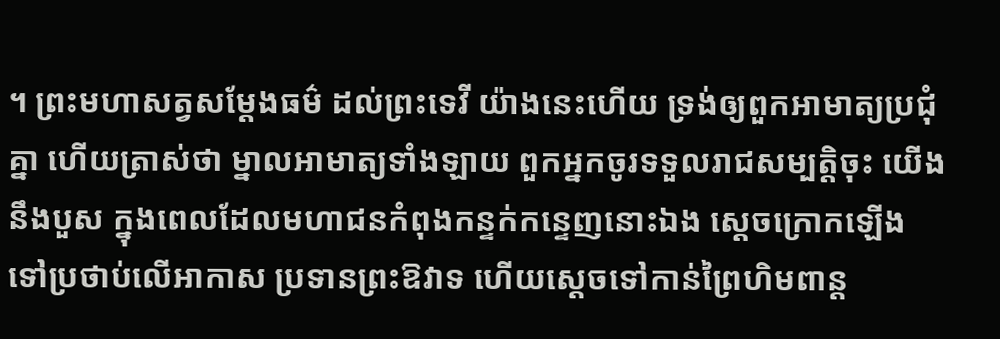។ ព្រះមហាសត្វសម្ដែងធម៌ ដល់ព្រះទេវី យ៉ាងនេះហើយ ទ្រង់ឲ្យពួកអាមាត្យប្រជុំគ្នា ហើយត្រាស់ថា ម្នាលអាមាត្យទាំងឡាយ ពួកអ្នកចូរទទួលរាជសម្បត្តិចុះ យើងនឹងបួស ក្នុងពេលដែលមហាជនកំពុងកន្ទក់កន្ទេញនោះឯង ស្ដេចក្រោកឡើង ទៅប្រថាប់លើអាកាស ប្រទានព្រះឱវាទ ហើយស្ដេចទៅកាន់ព្រៃហិមពាន្ត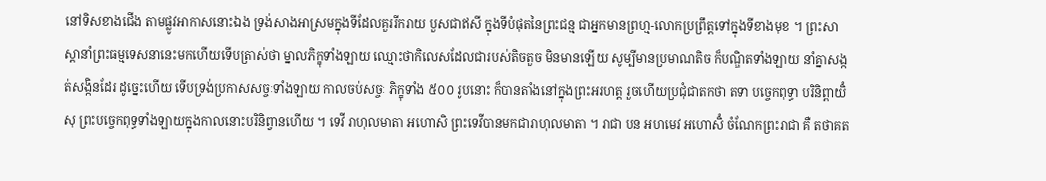នៅទិសខាងជើង តាមផ្លូវអាកាសនោះឯង ទ្រង់សាងអាស្រមក្នុងទីដែលគួររីករាយ បួសជាឥសី ក្នុងទីបំផុតនៃព្រះជន្ម ជាអ្នកមានព្រហ្ម-លោកប្រព្រឹត្តទៅក្នុងទីខាងមុខ ។ ព្រះសាស្ដានាំព្រះធម្មទេសនានេះមកហើយទើបត្រាស់ថា ម្នាលភិក្ខុទាំងឡាយ ឈ្មោះថាកិលេសដែលជារបស់តិចតួច មិនមានឡើយ សូម្បីមានប្រមាណតិច ក៏បណ្ឌិតទាំងឡាយ នាំគ្នាសង្កត់សង្កិនដែរ ដូច្នេះហើយ ទើបទ្រង់ប្រកាសសច្ចៈទាំងឡាយ កាលចប់សច្ចៈ ភិក្ខុទាំង ៥០០ រូបនោះ ក៏បានតាំងនៅក្នុងព្រះអរហត្ត រួចហើយប្រជុំជាតកថា តទា បច្ចេកពុទ្ធា បរិនិព្ពាយិំសុ ព្រះបច្ចេកពុទ្ធទាំងឡាយក្នុងកាលនោះបរិនិព្វានហើយ ។ ទេវី រាហុលមាតា អហោសិ ព្រះទេវីបានមកជារាហុលមាតា ។ រាជា បន អហមេវ អហោសិំ ចំណែកព្រះរាជា គឺ តថាគត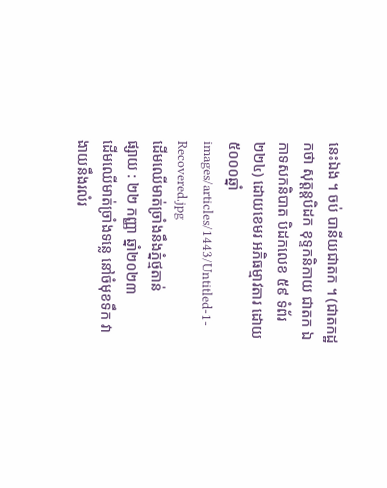នេះឯង ។ ចប់ បានីយជាតក ។ (ជាតកដ្ឋកថា សុត្តន្តបិដក ខុទ្ទកនិកាយ ជាតក ឯកាទសកនិបាត បិដកលេខ ៥៩ ទំព័រ ២២៤) ដោយខេមរ អភិធម្មាវតារ ដោយ៥០០០ឆ្នាំ
images/articles/1443/Untitled-1-Recovered.jpg
ដើមឈើមាត់ច្រាំងនឹងភ្នំថ្មតាន់
ផ្សាយ : ២២ កញ្ញា ឆ្នាំ២០២៣
ដើមឈើមាត់ច្រាំងទន្លេ នៅចំមុខទឹក វាងាយនឹងរលំរ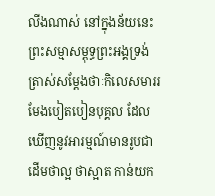លីងណាស់ នៅក្នុងន័យនេះព្រះសម្មាសម្ពុទ្ធព្រះអង្គទ្រង់ត្រាស់សម្ដែងថាៈកិលេសមាររមែងបៀតបៀនបុគ្គល ដែលឃើញនូវអារម្មណ៍មានរូបជាដើមថាល្អ ថាស្អាត កាន់យក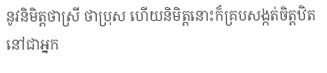នូវនិមិត្តថាស្រី ថាប្រុស ហើយនិមិត្តនោះក៏គ្របសង្កត់ចិត្តឋិតនៅជាអ្នក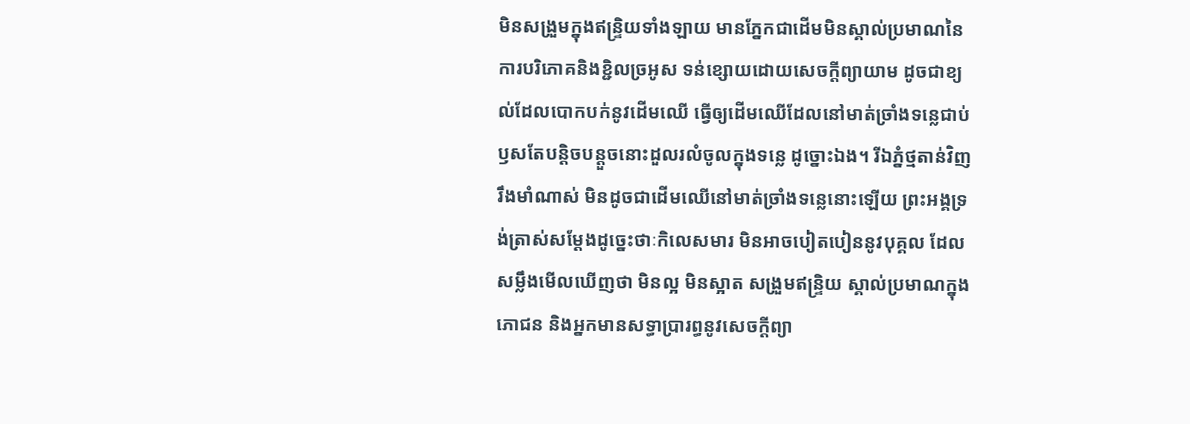មិនសង្រួមក្នុងឥន្ទ្រិយទាំងឡាយ មានភ្នែកជាដើមមិនស្គាល់ប្រមាណនៃការបរិភោគនិងខ្ជិលច្រអូស ទន់ខ្សោយដោយសេចក្ដីព្យាយាម ដូចជាខ្យល់ដែលបោកបក់នូវដើមឈើ ធ្វើឲ្យដើមឈើដែលនៅមាត់ច្រាំងទន្លេជាប់ឫសតែបន្តិចបន្តួចនោះដួលរលំចូលក្នុងទន្លេ ដូច្នោះឯង។ រីឯភ្នំថ្មតាន់វិញ រឹងមាំណាស់ មិនដូចជាដើមឈើនៅមាត់ច្រាំងទន្លេនោះឡើយ ព្រះអង្គទ្រង់ត្រាស់សម្ដែងដូច្នេះថាៈកិលេសមារ មិនអាចបៀតបៀននូវបុគ្គល ដែលសម្លឹងមើលឃើញថា មិនល្អ មិនស្អាត សង្រួមឥន្ទ្រិយ ស្គាល់ប្រមាណក្នុងភោជន និងអ្នកមានសទ្ធាប្រារព្ធនូវសេចក្ដីព្យា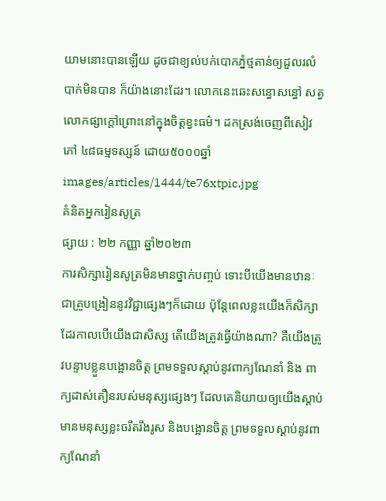យាមនោះបានឡើយ ដូចជាខ្យល់បក់បោកភ្នំថ្មតាន់ឲ្យដួលរលំបាក់មិនបាន ក៏យ៉ាងនោះដែរ។ លោកនេះឆេះសន្ធោសន្ធៅ សត្វលោកផ្សាក្ដៅព្រោះនៅក្នុងចិត្តខ្វះធម៌។ ដកស្រង់ចេញពីសៀវភៅ ៤៨ធម្មទស្សន៍ ដោយ៥០០០ឆ្នាំ
images/articles/1444/te76xtpic.jpg
គំនិតអ្នករៀនសូត្រ
ផ្សាយ : ២២ កញ្ញា ឆ្នាំ២០២៣
ការសិក្សារៀនសូត្រមិនមានថ្នាក់បញ្ចប់ ទោះបីយើងមានឋានៈជាគ្រូបង្រៀននូវវិជ្ជាផ្សេងៗក៏ដោយ ប៉ុន្តែពេលខ្លះយើងក៏សិក្សាដែរកាលបើយើងជាសិស្ស តើយើងត្រូវធ្វើយ៉ាងណា? គឺយើងត្រូវបន្ទាបខ្លួនបង្អោនចិត្ត ព្រមទទួលស្ដាប់នូវពាក្យណែនាំ និង ពាក្យដាស់តឿនរបស់មនុស្សផ្សេងៗ ដែលគេនិយាយឲ្យយើងស្ដាប់ មានមនុស្សខ្លះចរឹតរឹងរូស និងបង្អោនចិត្ត ព្រមទទួលស្ដាប់នូវពាក្យណែនាំ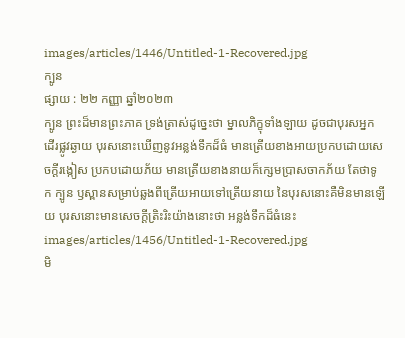images/articles/1446/Untitled-1-Recovered.jpg
ក្បូន
ផ្សាយ : ២២ កញ្ញា ឆ្នាំ២០២៣
ក្បូន ព្រះដ៏មានព្រះភាគ ទ្រង់ត្រាស់ដូច្នេះថា ម្នាលភិក្ខុទាំងឡាយ ដូចជាបុរសអ្នកដើរផ្លូវឆ្ងាយ បុរសនោះឃើញនូវអន្លង់ទឹកដ៏ធំ មានត្រើយខាងអាយប្រកបដោយសេចក្ដីរង្កៀស ប្រកបដោយភ័យ មានត្រើយខាងនាយក៏ក្សេមប្រាសចាកភ័យ តែថាទូក ក្បូន ឫស្ពានសម្រាប់ឆ្លងពីត្រើយអាយទៅត្រើយនាយ នៃបុរសនោះគឺមិនមានឡើយ បុរសនោះមានសេចក្ដីត្រិះរិះយ៉ាងនោះថា អន្លង់ទឹកដ៏ធំនេះ
images/articles/1456/Untitled-1-Recovered.jpg
មិ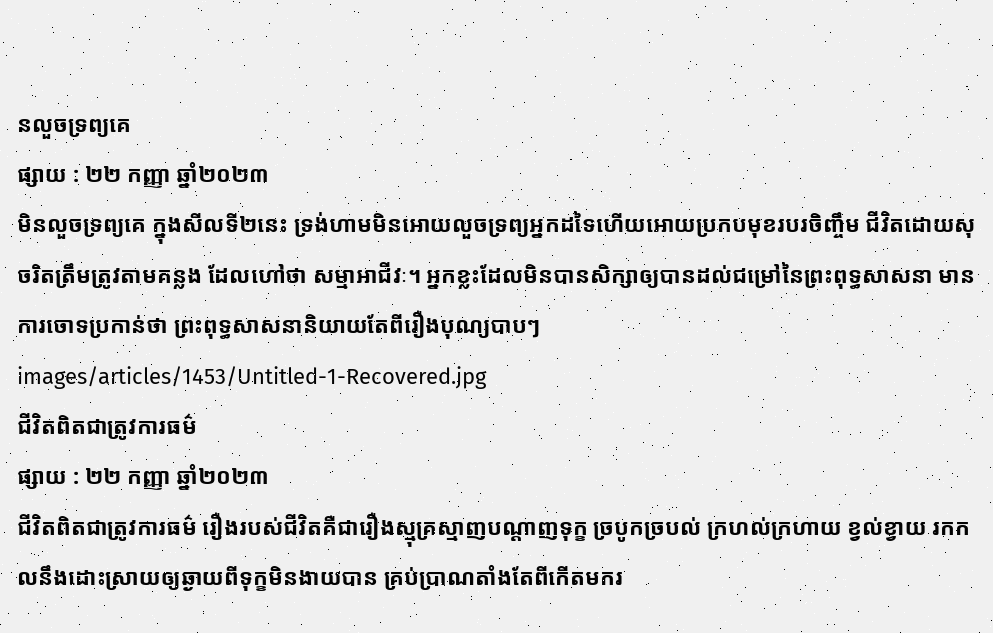នលួចទ្រព្យគេ
ផ្សាយ : ២២ កញ្ញា ឆ្នាំ២០២៣
មិនលួចទ្រព្យគេ ក្នុងសីលទី២នេះ ទ្រង់ហាមមិនអោយលួចទ្រព្យអ្នកដទៃហើយអោយប្រកបមុខរបរចិញ្ចឹម ជីវិតដោយសុចរិតត្រឹមត្រូវតាមគន្លង ដែលហៅថា សម្មាអាជីវៈ។ អ្នកខ្លះដែលមិនបានសិក្សាឲ្យបានដល់ជម្រៅនៃព្រះពុទ្ធសាសនា មានការចោទប្រកាន់ថា ព្រះពុទ្ធសាសនានិយាយតែពីរឿងបុណ្យបាបៗ
images/articles/1453/Untitled-1-Recovered.jpg
ជីវិតពិតជាត្រូវការធម៌
ផ្សាយ : ២២ កញ្ញា ឆ្នាំ២០២៣
ជីវិតពិតជាត្រូវការធម៌ រឿងរបស់ជីវិតគឺជារឿងស្មុគ្រស្មាញបណ្ដាញទុក្ខ ច្របូកច្របល់ ក្រហល់ក្រហាយ ខ្វល់ខ្វាយ រកកលនឹងដោះស្រាយឲ្យឆ្ងាយពីទុក្ខមិនងាយបាន គ្រប់ប្រាណតាំងតែពីកើតមករ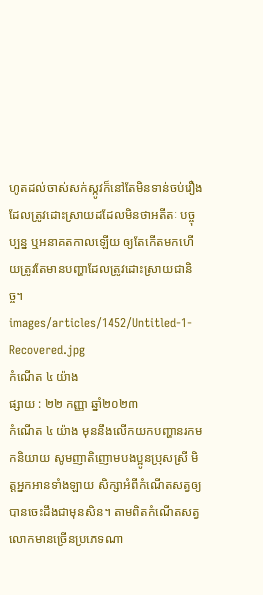ហូតដល់ចាស់សក់ស្កូវក៏នៅតែមិនទាន់ចប់រឿងដែលត្រូវដោះស្រាយដដែលមិនថាអតីតៈ បច្ចុប្បន្ន ឬអនាគតកាលឡើយ ឲ្យតែកើតមកហើយត្រូវតែមានបញ្ហាដែលត្រូវដោះស្រាយជានិច្ច។
images/articles/1452/Untitled-1-Recovered.jpg
កំណើត ៤ យ៉ាង
ផ្សាយ : ២២ កញ្ញា ឆ្នាំ២០២៣
កំណើត ៤ យ៉ាង មុននឹងលើកយកបញ្ហានរកមកនិយាយ សូមញាតិញោមបងប្អូនប្រុសស្រី មិត្តអ្នកអានទាំងឡាយ សិក្សាអំពីកំណើតសត្វឲ្យបានចេះដឹងជាមុនសិន។ តាមពិតកំណើតសត្វលោកមានច្រើនប្រភេទណា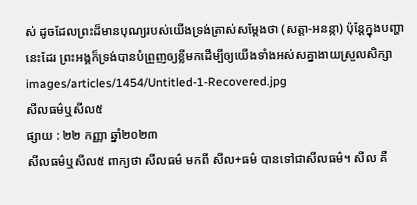ស់ ដូចដែលព្រះដ៏មានបុណ្យរបស់យើងទ្រង់ត្រាស់សម្ដែងថា (សត្តា-អនន្កា) ប៉ុន្តែក្នុងបញ្ហានេះដែរ ព្រះអង្គក៏ទ្រង់បានបំព្រួញឲ្យខ្លីមកដើម្បីឲ្យយើងទាំងអស់សគ្នាងាយស្រួលសិក្សា
images/articles/1454/Untitled-1-Recovered.jpg
សីលធម៌ឬសីល៥
ផ្សាយ : ២២ កញ្ញា ឆ្នាំ២០២៣
សីលធម៌ឬសីល៥ ពាក្យថា សីលធម៌ មកពី សីល+ធម៌ បានទៅជាសីលធម៌។ សីល គឺ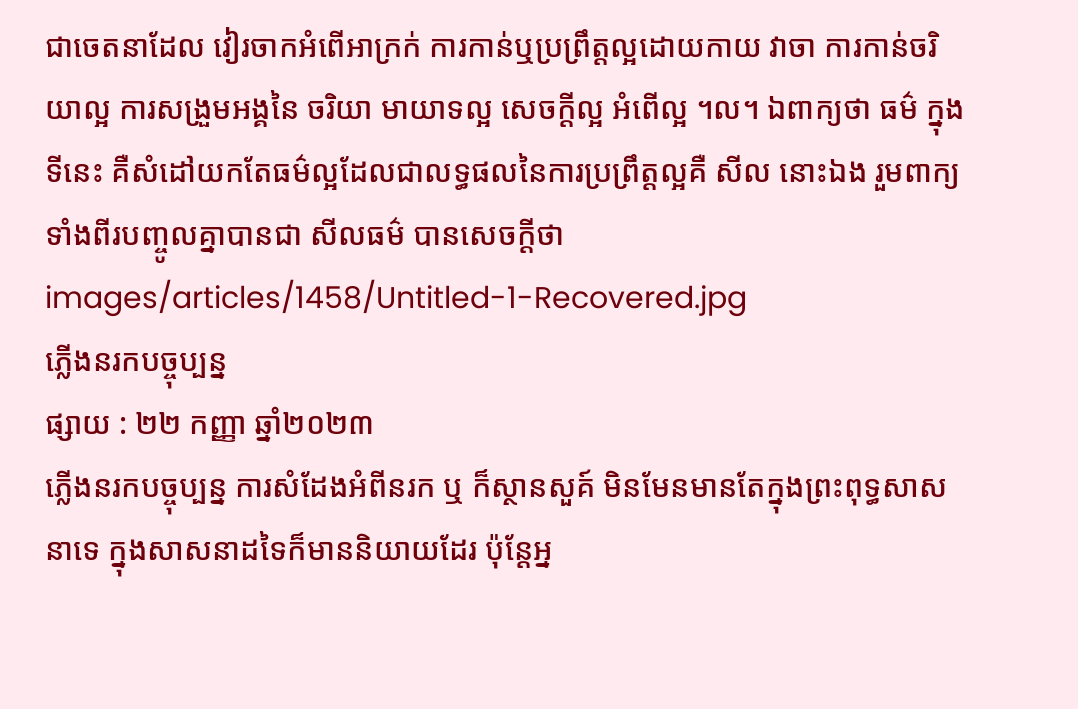ជាចេតនាដែល វៀរចាកអំពើអាក្រក់ ការកាន់ឬប្រព្រឹត្តល្អដោយកាយ វាចា ការកាន់ចរិយាល្អ ការសង្រួមអង្គនៃ ចរិយា មាយាទល្អ សេចក្ដីល្អ អំពើល្អ ។ល។ ឯពាក្យថា ធម៌ ក្នុងទីនេះ គឺសំដៅយកតែធម៌ល្អដែលជាលទ្ធផលនៃការប្រព្រឹត្តល្អគឺ សីល នោះឯង រួមពាក្យទាំងពីរបញ្ចូលគ្នាបានជា សីលធម៌ បានសេចក្ដីថា
images/articles/1458/Untitled-1-Recovered.jpg
ភ្លើងនរកបច្ចុប្បន្ន
ផ្សាយ : ២២ កញ្ញា ឆ្នាំ២០២៣
ភ្លើងនរកបច្ចុប្បន្ន ការសំដែងអំពីនរក ឬ ក៏ស្ថានសួគ៍ មិនមែនមានតែក្នុងព្រះពុទ្ធសាសនាទេ ក្នុងសាសនាដទៃក៏មាននិយាយដែរ ប៉ុន្តែអ្ន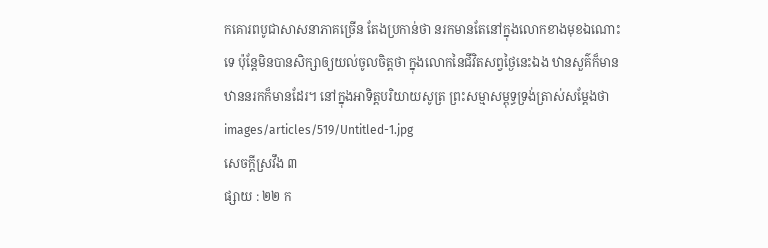កគោរពបូជាសាសនាភាគច្រើន តែងប្រកាន់ថា នរកមានតែនៅក្នុងលោកខាងមុខឯណោះទេ ប៉ុន្តែមិនបានសិក្សាឲ្យយល់ចូលចិត្តថា ក្នុងលោកនៃជីវិតសព្វថ្ងៃនេះឯង ឋានសួគ៌ក៏មាន ឋាននរកក៏មានដែរ។ នៅក្នុងអាទិត្តបរិយាយសូត្រ ព្រះសម្មាសម្ពុទ្ធទ្រង់ត្រាស់សម្ដែងថា
images/articles/519/Untitled-1.jpg
សេចក្តីស្រវឹង ៣
ផ្សាយ : ២២ ក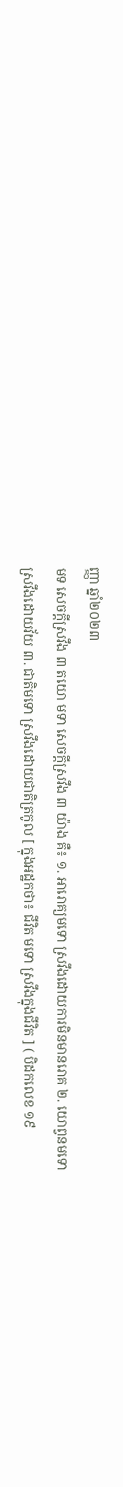ញ្ញា ឆ្នាំ២០២៣
មទ សេចក្តីស្រវឹង ៣ តយោ មទា សេចក្តីស្រវឹង ៣ យ៉ាង គឺ៖ ១. អារោគ្យមទោ ស្រវឹងដោយការមិនមានរោគ ២. យោព្វនមទោ ស្រវឹងដោយវ័យ ៣. ជាតិមទោ ស្រវឹងដោយជាតិត្រកូល [ ក្នុងអដ្ឋកថា៖ ជីវិត មទោ ស្រវឹងក្នុងជីវិត ] ( បិដកលេខ ១៩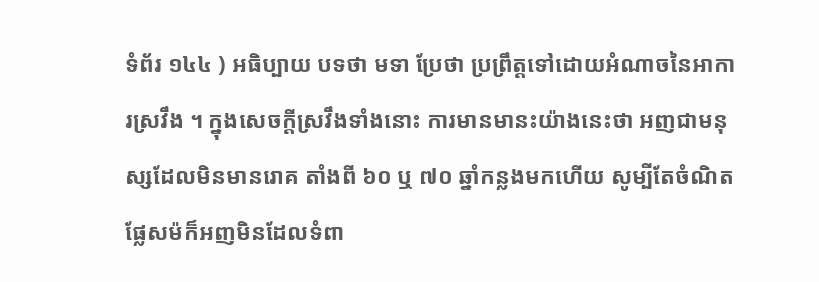ទំព័រ ១៤៤ ) អធិប្បាយ បទថា មទា ប្រែថា ប្រព្រឹត្តទៅដោយអំណាចនៃអាការស្រវឹង ។ ក្នុងសេចក្តីស្រវឹងទាំងនោះ ការមានមានះយ៉ាងនេះថា អញជាមនុស្សដែលមិនមានរោគ តាំងពី ៦០ ឬ ៧០ ឆ្នាំកន្លងមកហើយ សូម្បីតែចំណិតផ្លែសម៉ក៏អញមិនដែលទំពា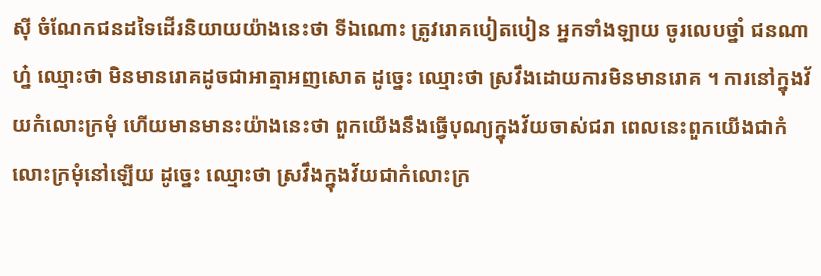ស៊ី ចំណែកជនដទៃដើរនិយាយយ៉ាងនេះថា ទីឯណោះ ត្រូវរោគបៀតបៀន អ្នកទាំងឡាយ ចូរលេបថ្នាំ ជនណាហ្ន៎ ឈ្មោះថា មិនមានរោគដូចជាអាត្មាអញសោត ដូច្នេះ ឈ្មោះថា ស្រវឹងដោយការមិនមានរោគ ។ ការនៅក្នុងវ័យកំលោះក្រមុំ ហើយមានមានះយ៉ាងនេះថា ពួកយើងនឹងធ្វើបុណ្យក្នុងវ័យចាស់ជរា ពេលនេះពួកយើងជាកំលោះក្រមុំនៅឡើយ ដូច្នេះ ឈ្មោះថា ស្រវឹងក្នុងវ័យជាកំលោះក្រ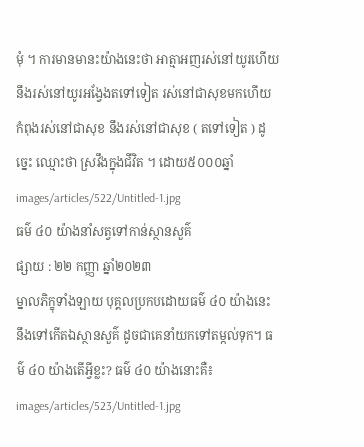មុំ ។ ការមានមានះយ៉ាងនេះថា អាត្មាអញរស់នៅយូរហើយ នឹងរស់នៅយូរអង្វែងតទៅទៀត រស់នៅជាសុខមកហើយ កំពុងរស់នៅជាសុខ នឹងរស់នៅជាសុខ ( តទៅទៀត ) ដូច្នេះ ឈ្មោះថា ស្រវឹងក្នុងជីវិត ។ ដោយ៥០០០ឆ្នាំ
images/articles/522/Untitled-1.jpg
ធម៌ ៤០ យ៉ាងនាំសត្វទៅកាន់ស្ថានសួគ៌
ផ្សាយ : ២២ កញ្ញា ឆ្នាំ២០២៣
ម្នាលភិក្ខុទាំងឡាយ បុគ្គលប្រកបដោយធម៌ ៤០ យ៉ាងនេះ នឹងទៅកើតឯស្ថានសួគ៌ ដូចជាគេនាំយកទៅតម្កល់ទុក។ ធម៌ ៤០ យ៉ាងតើអ្វីខ្លះ? ធម៌ ៤០ យ៉ាងនោះគឺ៖
images/articles/523/Untitled-1.jpg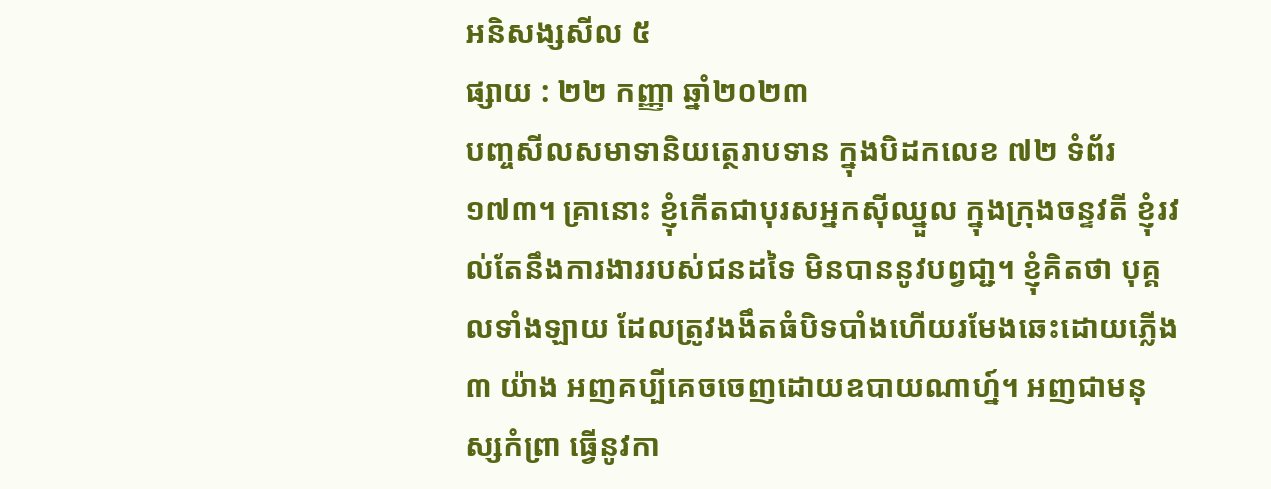អនិសង្សសីល ៥
ផ្សាយ : ២២ កញ្ញា ឆ្នាំ២០២៣
បញ្ចសីលសមាទានិយត្ថេរាបទាន ក្នុងបិដកលេខ ៧២ ទំព័រ១៧៣។ គ្រានោះ ខ្ញុំកើតជាបុរសអ្នកស៊ីឈ្នួល ក្នុងក្រុងចន្ទវតី ខ្ញុំរវល់តែនឹងការងាររបស់ជនដទៃ មិនបាននូវបព្វជា្ជ។ ខ្ញុំគិតថា បុគ្គលទាំងឡាយ ដែលត្រូវងងឹតធំបិទបាំងហើយរមែងឆេះដោយភ្លើង ៣ យ៉ាង អញគប្បីគេចចេញដោយឧបាយណាហ្ន៍។ អញជាមនុស្សកំព្រា ធ្វើនូវកា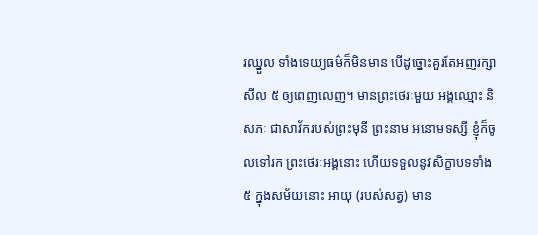រឈ្នួល ទាំងទេយ្យធម៌ក៏មិនមាន បើដូច្នោះគួរតែអញរក្សាសីល ៥ ឲ្យពេញលេញ។ មានព្រះថេរៈមួយ អង្គឈ្មោះ និសភៈ ជាសាវ័ករបស់ព្រះមុនី ព្រះនាម អនោមទស្សី ខ្ញុំក៏ចូលទៅរក ព្រះថេរៈអង្គនោះ ហើយទទួលនូវសិក្ខាបទទាំង ៥ ក្នុងសម័យនោះ អាយុ (របស់សត្វ) មាន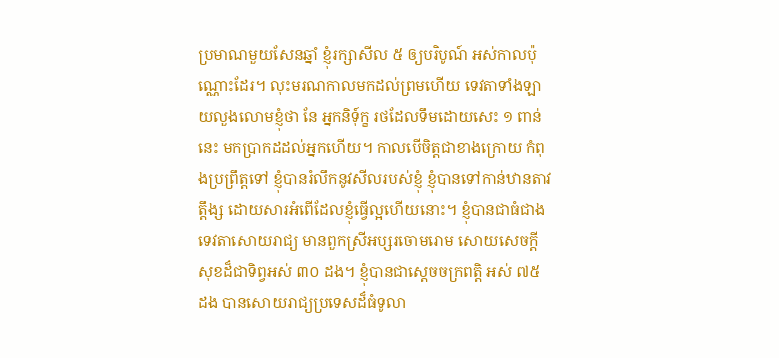ប្រមាណមួយសែនឆ្នាំ ខ្ញុំរក្សាសីល ៥ ឲ្យបរិបូណ៍ អស់កាលប៉ុណ្ណោះដែរ។ លុះមរណកាលមកដល់ព្រមហើយ ទេវតាទាំងឡាយលួងលោមខ្ញុំថា នែ អ្នកនិទុ៍ក្ខ រថដែលទឹមដោយសេះ ១ ពាន់នេះ មកប្រាកដដល់អ្នកហើយ។ កាលបើចិត្តជាខាងក្រោយ កំពុងប្រព្រឹត្តទៅ ខ្ញុំបានរំលឹកនូវសីលរបស់ខ្ញុំ ខ្ញុំបានទៅកាន់ឋានតាវត្តឹង្ស ដោយសារអំពើដែលខ្ញុំធ្វើល្អហើយនោះ។ ខ្ញុំបានជាធំជាងទេវតាសោយរាជ្យ មានពួកស្រីអប្សរចោមរោម សោយសេចក្តីសុខដ៏ជាទិព្វអស់ ៣០ ដង។ ខ្ញុំបានជាស្តេចចក្រពត្តិ អស់ ៧៥ ដង បានសោយរាជ្យប្រទេសដ៏ធំទូលា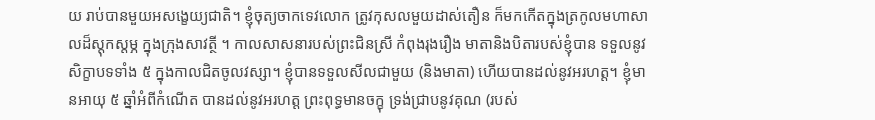យ រាប់បានមួយអសង្ខេយ្យជាតិ។ ខ្ញុំចុត្យចាកទេវលោក ត្រូវកុសលមួយដាស់តឿន ក៏មកកើតក្នុងត្រកូលមហាសាលដ៏ស្តុកស្តម្ភ ក្នុងក្រុងសាវត្ថី ។ កាលសាសនារបស់ព្រះជិនស្រី កំពុងរុងរឿង មាតានិងបិតារបស់ខ្ញុំបាន ទទួលនូវសិក្ខាបទទាំង ៥ ក្នុងកាលជិតចូលវស្សា។ ខ្ញុំបានទទួលសីលជាមួយ (និងមាតា) ហើយបានដល់នូវអរហត្ត។ ខ្ញុំមានអាយុ ៥ ឆ្នាំអំពីកំណើត បានដល់នូវអរហត្ត ព្រះពុទ្ធមានចក្ខុ ទ្រង់ជ្រាបនូវគុណ (របស់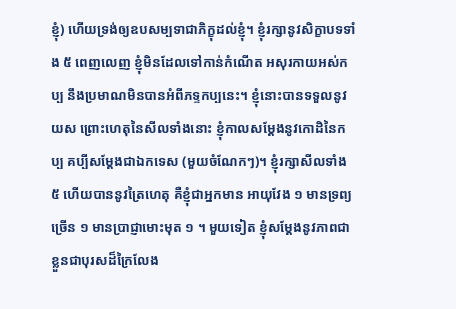ខ្ញុំ) ហើយទ្រង់ឲ្យឧបសម្បទាជាភិក្ខុដល់ខ្ញុំ។ ខ្ញុំរក្សានូវសិក្ខាបទទាំង ៥ ពេញលេញ ខ្ញុំមិនដែលទៅកាន់កំណើត អសុរកាយអស់កប្ប នឹងប្រមាណមិនបានអំពីភទ្ទកប្បនេះ។ ខ្ញុំនោះបានទទួលនូវយស ព្រោះហេតុនៃសីលទាំងនោះ ខ្ញុំកាលសម្តែងនូវកោដិនៃកប្ប គប្បីសម្តែងជាឯកទេស (មួយចំណែកៗ)។ ខ្ញុំរក្សាសីលទាំង ៥ ហើយបាននូវត្រៃហេតុ គឺខ្ញុំជាអ្នកមាន អាយុវែង ១ មានទ្រព្យច្រើន ១ មានប្រាជ្ញាមោះមុត ១ ។ មួយទៀត ខ្ញុំសម្តែងនូវភាពជាខ្លួនជាបុរសដ៏ក្រៃលែង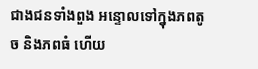ជាងជនទាំងពួង អន្ទោលទៅក្នុងភពតូច និងភពធំ ហើយ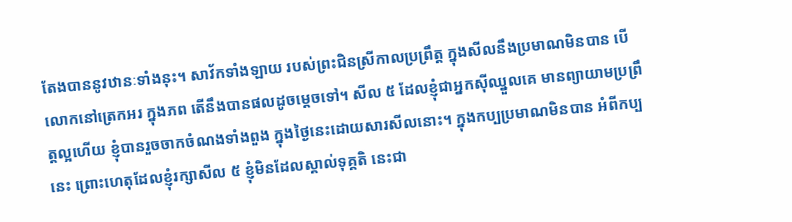តែងបាននូវឋានៈទាំងនុះ។ សាវ័កទាំងឡាយ របស់ព្រះជិនស្រីកាលប្រព្រឹត្ត ក្នុងសីលនឹងប្រមាណមិនបាន បើលោកនៅត្រេកអរ ក្នុងភព តើនឹងបានផលដូចម្តេចទៅ។ សីល ៥ ដែលខ្ញុំជាអ្នកស៊ីឈ្នួលគេ មានព្យាយាមប្រព្រឹត្តល្អហើយ ខ្ញុំបានរួចចាកចំណងទាំងពួង ក្នុងថ្ងៃនេះដោយសារសីលនោះ។ ក្នុងកប្បប្រមាណមិនបាន អំពីកប្បនេះ ព្រោះហេតុដែលខ្ញុំរក្សាសីល ៥ ខ្ញុំមិនដែលស្គាល់ទុគ្គតិ នេះជា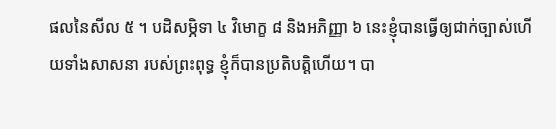ផលនៃសីល ៥ ។ បដិសម្ភិទា ៤ វិមោក្ខ ៨ និងអភិញ្ញា ៦ នេះខ្ញុំបានធ្វើឲ្យជាក់ច្បាស់ហើយទាំងសាសនា របស់ព្រះពុទ្ធ ខ្ញុំក៏បានប្រតិបត្តិហើយ។ បា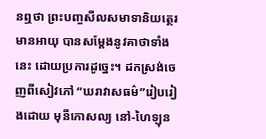នឮថា ព្រះបញ្ចសីលសមាទានិយត្ថេរមានអាយុ បានសម្តែងនូវគាថាទាំងនេះ ដោយប្រការដូច្នេះ។ ដកស្រង់ចេញពីសៀវភៅ “ឃរាវាសធម៌”រៀបរៀងដោយ មុនីកោសល្យ នៅ-ហៃឡុន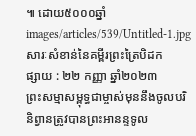៕ ដោយ៥០០០ឆ្នាំ
images/articles/539/Untitled-1.jpg
សារៈសំខាន់នៃគម្ពីរព្រះត្រៃបិដក
ផ្សាយ : ២២ កញ្ញា ឆ្នាំ២០២៣
ព្រះសម្មាសម្ពុទ្ធជាម្ចាស់មុននឹងចូលបរិនិព្វានត្រូវបានព្រះអានន្ទទូល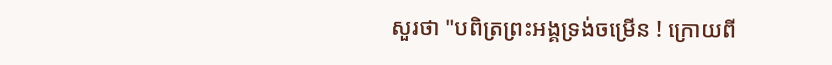សួរថា "បពិត្រព្រះអង្គទ្រង់ចម្រើន ! ក្រោយពី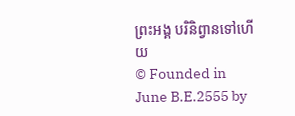ព្រះអង្គ បរិនិព្វានទៅហើយ
© Founded in June B.E.2555 by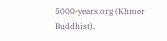5000-years.org (Khmer Buddhist).